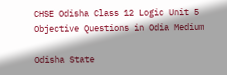CHSE Odisha Class 12 Logic Unit 5 Objective Questions in Odia Medium

Odisha State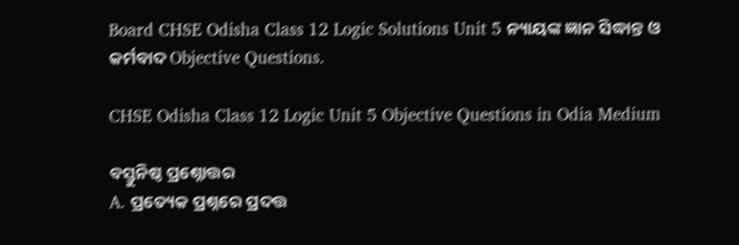Board CHSE Odisha Class 12 Logic Solutions Unit 5 ନ୍ୟାୟଙ୍କ ଜ୍ଞାନ ସିଦ୍ଧାନ୍ତ ଓ କର୍ମବାଦ Objective Questions.

CHSE Odisha Class 12 Logic Unit 5 Objective Questions in Odia Medium

ବସ୍ତୁନିଷ୍ଠ ପ୍ରଶ୍ନୋତ୍ତର
A. ପ୍ରତ୍ୟେକ ପ୍ରଶ୍ନରେ ପ୍ରଦତ୍ତ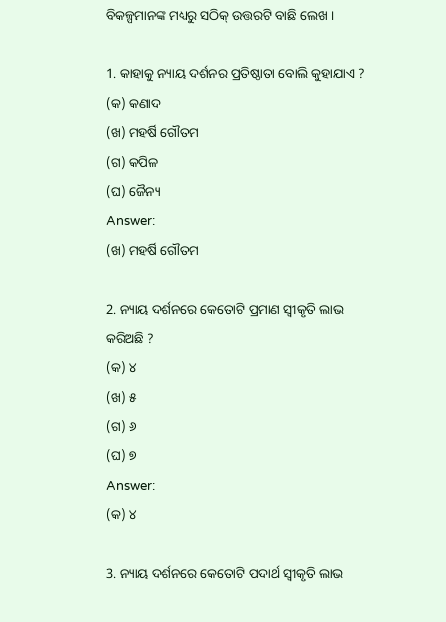ବିକଳ୍ପମାନଙ୍କ ମଧ୍ୟରୁ ସଠିକ୍ ଉତ୍ତରଟି ବାଛି ଲେଖ ।

1. କାହାକୁ ନ୍ୟାୟ ଦର୍ଶନର ପ୍ରତିଷ୍ଠାତା ବୋଲି କୁହାଯାଏ ?
(କ) କଣାଦ
(ଖ) ମହର୍ଷି ଗୌତମ
(ଗ) କପିଳ
(ଘ) ଜୈନ୍ୟ
Answer:
(ଖ) ମହର୍ଷି ଗୌତମ

2. ନ୍ୟାୟ ଦର୍ଶନରେ କେତୋଟି ପ୍ରମାଣ ସ୍ଵୀକୃତି ଲାଭ କରିଅଛି ?
(କ) ୪
(ଖ) ୫
(ଗ) ୬
(ଘ) ୭
Answer:
(କ) ୪

3. ନ୍ୟାୟ ଦର୍ଶନରେ କେତୋଟି ପଦାର୍ଥ ସ୍ୱୀକୃତି ଲାଭ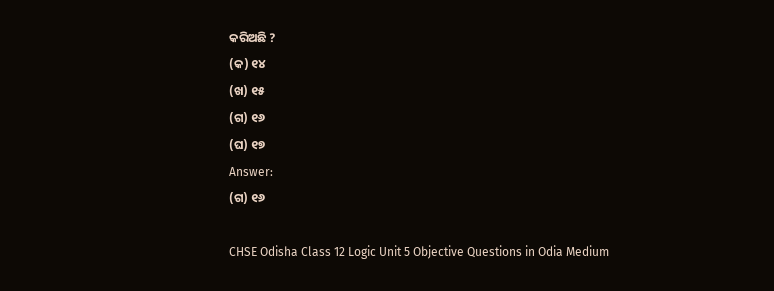କରିଅଛି ?
(କ) ୧୪
(ଖ) ୧୫
(ଗ) ୧୬
(ଘ) ୧୭
Answer:
(ଗ) ୧୬

CHSE Odisha Class 12 Logic Unit 5 Objective Questions in Odia Medium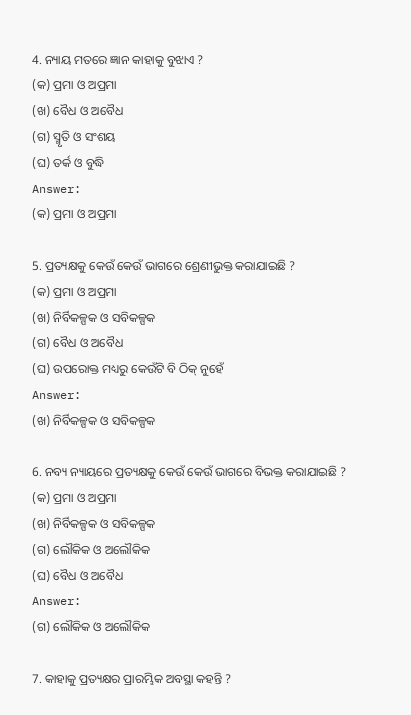4. ନ୍ୟାୟ ମତରେ ଜ୍ଞାନ କାହାକୁ ବୁଝାଏ ?
(କ) ପ୍ରମା ଓ ଅପ୍ରମା
(ଖ) ବୈଧ ଓ ଅବୈଧ
(ଗ) ସ୍ମୃତି ଓ ସଂଶୟ
(ଘ) ତର୍କ ଓ ବୁଦ୍ଧି
Answer:
(କ) ପ୍ରମା ଓ ଅପ୍ରମା

5. ପ୍ରତ୍ୟକ୍ଷକୁ କେଉଁ କେଉଁ ଭାଗରେ ଶ୍ରେଣୀଭୁକ୍ତ କରାଯାଇଛି ?
(କ) ପ୍ରମା ଓ ଅପ୍ରମା
(ଖ) ନିର୍ବିକଳ୍ପକ ଓ ସବିକଳ୍ପକ
(ଗ) ବୈଧ ଓ ଅବୈଧ
(ଘ) ଉପରୋକ୍ତ ମଧ୍ୟରୁ କେଉଁଟି ବି ଠିକ୍ ନୁହେଁ
Answer:
(ଖ) ନିର୍ବିକଳ୍ପକ ଓ ସବିକଳ୍ପକ

6. ନବ୍ୟ ନ୍ୟାୟରେ ପ୍ରତ୍ୟକ୍ଷକୁ କେଉଁ କେଉଁ ଭାଗରେ ବିଭକ୍ତ କରାଯାଇଛି ?
(କ) ପ୍ରମା ଓ ଅପ୍ରମା
(ଖ) ନିର୍ବିକଳ୍ପକ ଓ ସବିକଳ୍ପକ
(ଗ) ଲୌକିକ ଓ ଅଲୌକିକ
(ଘ) ବୈଧ ଓ ଅବୈଧ
Answer:
(ଗ) ଲୌକିକ ଓ ଅଲୌକିକ

7. କାହାକୁ ପ୍ରତ୍ୟକ୍ଷର ପ୍ରାରମ୍ଭିକ ଅବସ୍ଥା କହନ୍ତି ?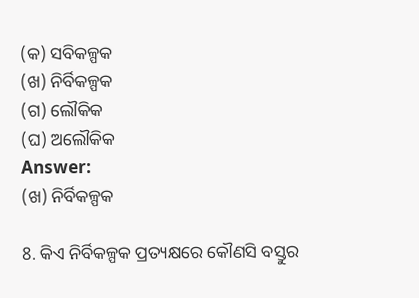(କ) ସବିକଳ୍ପକ
(ଖ) ନିର୍ବିକଳ୍ପକ
(ଗ) ଲୌକିକ
(ଘ) ଅଲୌକିକ
Answer:
(ଖ) ନିର୍ବିକଳ୍ପକ

8. କିଏ ନିର୍ବିକଳ୍ପକ ପ୍ରତ୍ୟକ୍ଷରେ କୌଣସି ବସ୍ତୁର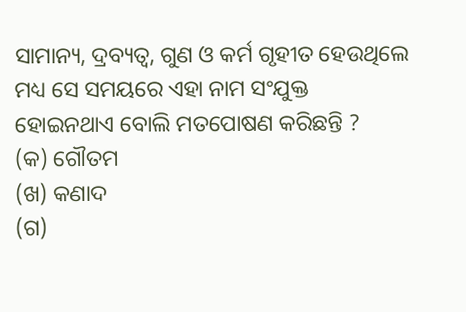ସାମାନ୍ୟ, ଦ୍ରବ୍ୟତ୍ବ, ଗୁଣ ଓ କର୍ମ ଗୃହୀତ ହେଉଥିଲେ ମଧ୍ୟ ସେ ସମୟରେ ଏହା ନାମ ସଂଯୁକ୍ତ ହୋଇନଥାଏ ବୋଲି ମତପୋଷଣ କରିଛନ୍ତି ?
(କ) ଗୌତମ
(ଖ) କଣାଦ
(ଗ)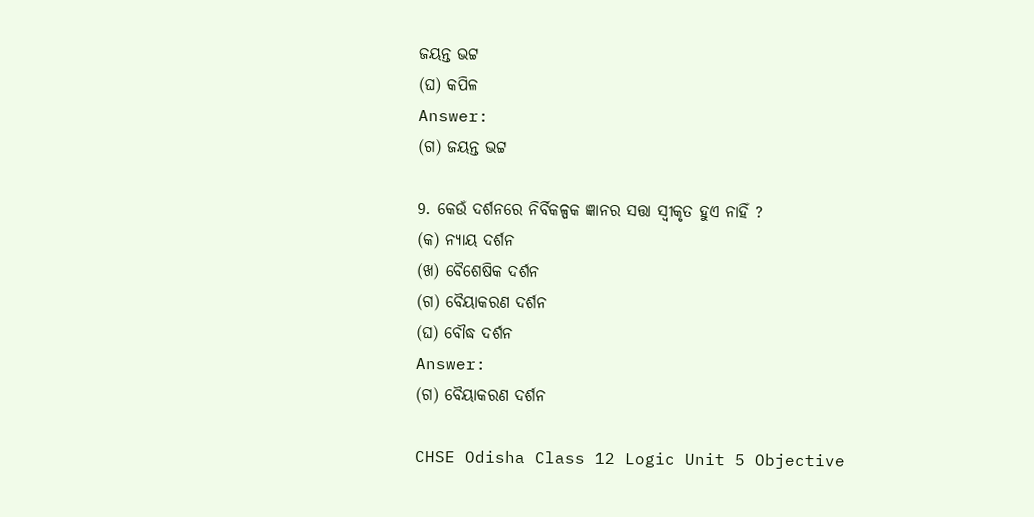ଜୟନ୍ତ ଭଟ୍ଟ
(ଘ) କପିଳ
Answer:
(ଗ) ଜୟନ୍ତ ଭଟ୍ଟ

9. କେଉଁ ଦର୍ଶନରେ ନିର୍ବିକଳ୍ପକ ଜ୍ଞାନର ସତ୍ତା ସ୍ୱୀକୃତ ହୁଏ ନାହିଁ ?
(କ) ନ୍ୟାୟ ଦର୍ଶନ
(ଖ) ବୈଶେଷିକ ଦର୍ଶନ
(ଗ) ବୈୟାକରଣ ଦର୍ଶନ
(ଘ) ବୌଦ୍ଧ ଦର୍ଶନ
Answer:
(ଗ) ବୈୟାକରଣ ଦର୍ଶନ

CHSE Odisha Class 12 Logic Unit 5 Objective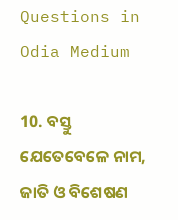Questions in Odia Medium

10. ବସ୍ତୁ ଯେତେବେଳେ ନାମ, ଜାତି ଓ ବିଶେଷଣ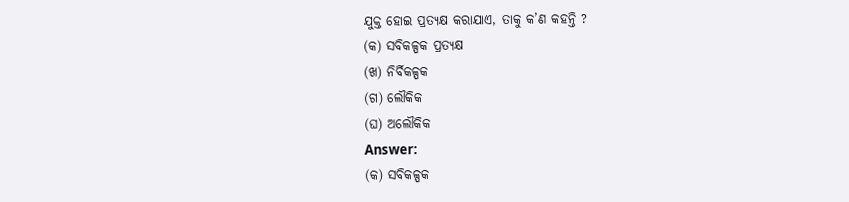ଯୁକ୍ତ ହୋଇ ପ୍ରତ୍ୟକ୍ଷ କରାଯାଏ, ତାକୁ କ’ଣ କହନ୍ତି ?
(କ) ସବିକଳ୍ପକ ପ୍ରତ୍ୟକ୍ଷ
(ଖ) ନିର୍ବିକଳ୍ପକ
(ଗ) ଲୌକିକ
(ଘ) ଅଲୌକିକ
Answer:
(କ) ସବିକଳ୍ପକ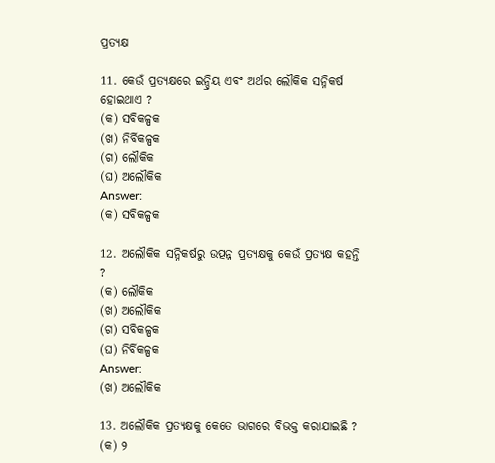ପ୍ରତ୍ୟକ୍ଷ

11. କେଉଁ ପ୍ରତ୍ୟକ୍ଷରେ ଇନ୍ଦ୍ରିୟ ଏବଂ ଅର୍ଥର ଲୌକିକ ସନ୍ନିକର୍ଷ ହୋଇଥାଏ ?
(କ) ସବିକଳ୍ପକ
(ଖ) ନିର୍ବିକଳ୍ପକ
(ଗ) ଲୌକିକ
(ଘ) ଅଲୌକିକ
Answer:
(କ) ସବିକଳ୍ପକ

12. ଅଲୌକିକ ସନ୍ନିକର୍ଷରୁ ଉତ୍ପନ୍ନ ପ୍ରତ୍ୟକ୍ଷକୁ କେଉଁ ପ୍ରତ୍ୟକ୍ଷ କହନ୍ତି ?
(କ) ଲୌକିକ
(ଖ) ଅଲୌକିକ
(ଗ) ସବିକଳ୍ପକ
(ଘ) ନିର୍ବିକଳ୍ପକ
Answer:
(ଖ) ଅଲୌକିକ

13. ଅଲୌକିକ ପ୍ରତ୍ୟକ୍ଷକୁ କେତେ ଭାଗରେ ବିଭକ୍ତ କରାଯାଇଛି ?
(କ) ୨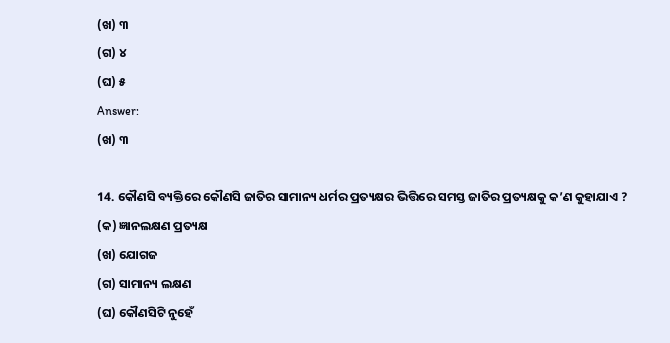(ଖ) ୩
(ଗ) ୪
(ଘ) ୫
Answer:
(ଖ) ୩

14. କୌଣସି ବ୍ୟକ୍ତିରେ କୌଣସି ଜାତିର ସାମାନ୍ୟ ଧର୍ମର ପ୍ରତ୍ୟକ୍ଷର ଭିତ୍ତିରେ ସମସ୍ତ ଜାତିର ପ୍ରତ୍ୟକ୍ଷକୁ କ’ଣ କୁହାଯାଏ ?
(କ) ଜ୍ଞାନଲକ୍ଷଣ ପ୍ରତ୍ୟକ୍ଷ
(ଖ) ଯୋଗଜ
(ଗ) ସାମାନ୍ୟ ଲକ୍ଷଣ
(ଘ) କୌଣସିଟି ନୁହେଁ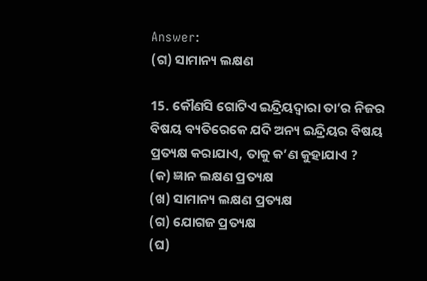Answer:
(ଗ) ସାମାନ୍ୟ ଲକ୍ଷଣ

15. କୌଣସି ଗୋଟିଏ ଇନ୍ଦ୍ରିୟଦ୍ବାରା ତା’ର ନିଜର ବିଷୟ ବ୍ୟତିରେକେ ଯଦି ଅନ୍ୟ ଇନ୍ଦ୍ରିୟର ବିଷୟ ପ୍ରତ୍ୟକ୍ଷ କରାଯାଏ, ତାକୁ କ’ଣ କୁହାଯାଏ ?
(କ) ଜ୍ଞାନ ଲକ୍ଷଣ ପ୍ରତ୍ୟକ୍ଷ
(ଖ) ସାମାନ୍ୟ ଲକ୍ଷଣ ପ୍ରତ୍ୟକ୍ଷ
(ଗ) ଯୋଗଜ ପ୍ରତ୍ୟକ୍ଷ
(ଘ)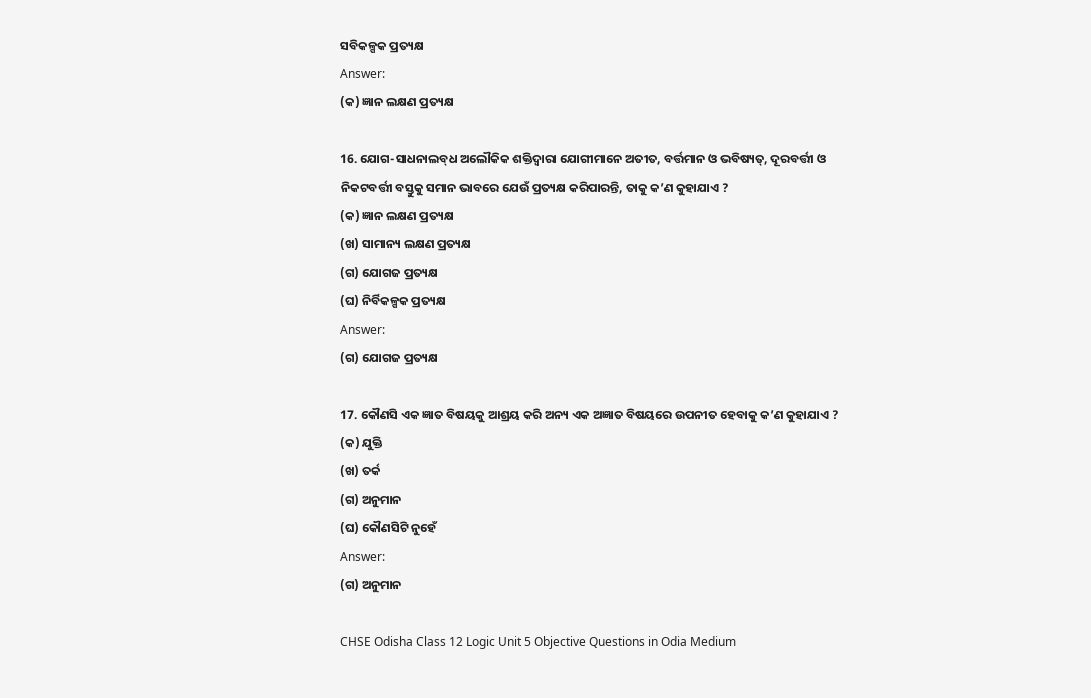ସବିକଳ୍ପକ ପ୍ରତ୍ୟକ୍ଷ
Answer:
(କ) ଜ୍ଞାନ ଲକ୍ଷଣ ପ୍ରତ୍ୟକ୍ଷ

16. ଯୋଗ-ସାଧନାଲବ୍‌ଧ ଅଲୌକିକ ଶକ୍ତିଦ୍ଵାରା ଯୋଗୀମାନେ ଅତୀତ, ବର୍ତ୍ତମାନ ଓ ଭବିଷ୍ୟତ୍‌, ଦୂରବର୍ତ୍ତୀ ଓ ନିକଟବର୍ତ୍ତୀ ବସ୍ତୁକୁ ସମାନ ଭାବରେ ଯେଉଁ ପ୍ରତ୍ୟକ୍ଷ କରିପାରନ୍ତି, ତାକୁ କ’ଣ କୁହାଯାଏ ?
(କ) ଜ୍ଞାନ ଲକ୍ଷଣ ପ୍ରତ୍ୟକ୍ଷ
(ଖ) ସାମାନ୍ୟ ଲକ୍ଷଣ ପ୍ରତ୍ୟକ୍ଷ
(ଗ) ଯୋଗଜ ପ୍ରତ୍ୟକ୍ଷ
(ଘ) ନିର୍ବିକଳ୍ପକ ପ୍ରତ୍ୟକ୍ଷ
Answer:
(ଗ) ଯୋଗଜ ପ୍ରତ୍ୟକ୍ଷ

17. କୌଣସି ଏକ ଜ୍ଞାତ ବିଷୟକୁ ଆଶ୍ରୟ କରି ଅନ୍ୟ ଏକ ଅଜ୍ଞାତ ବିଷୟରେ ଉପନୀତ ହେବାକୁ କ’ଣ କୁହାଯାଏ ?
(କ) ଯୁକ୍ତି
(ଖ) ତର୍କ
(ଗ) ଅନୁମାନ
(ଘ) କୌଣସିଟି ନୁହେଁ
Answer:
(ଗ) ଅନୁମାନ

CHSE Odisha Class 12 Logic Unit 5 Objective Questions in Odia Medium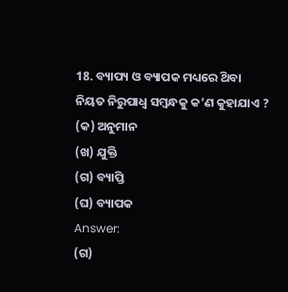18. ବ୍ୟାପ୍ୟ ଓ ବ୍ୟାପକ ମଧ୍ୟରେ ଥ‌ିବା ନିୟତ ନିରୁପାଧ୍ଵ ସମ୍ବନ୍ଧକୁ କ’ଣ କୁହାଯାଏ ?
(କ) ଅନୁମାନ
(ଖ) ଯୁକ୍ତି
(ଗ) ବ୍ୟାପ୍ତି
(ଘ) ବ୍ୟାପକ
Answer:
(ଗ)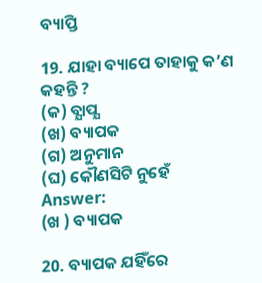ବ୍ୟାପ୍ତି

19. ଯାହା ବ୍ୟାପେ ତାହାକୁ କ’ଣ କହନ୍ତି ?
(କ) ବ୍ଯାପ୍ଯ
(ଖ) ବ୍ୟାପକ
(ଗ) ଅନୁମାନ
(ଘ) କୌଣସିଟି ନୁହେଁ
Answer:
(ଖ ) ବ୍ୟାପକ

20. ବ୍ୟାପକ ଯହିଁରେ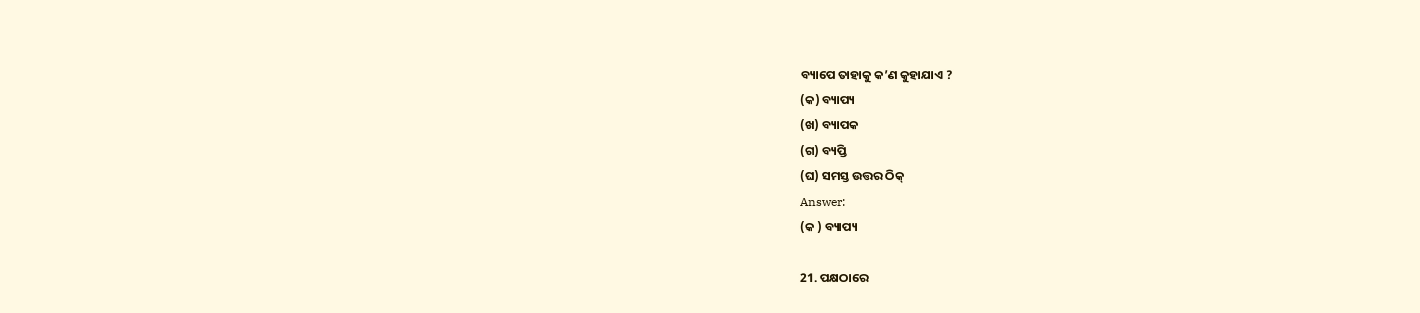ବ୍ୟାପେ ତାହାକୁ କ’ଣ କୁହାଯାଏ ?
(କ) ବ୍ୟାପ୍ୟ
(ଖ) ବ୍ୟାପକ
(ଗ) ବ୍ୟପ୍ତି
(ଘ) ସମସ୍ତ ଉତ୍ତର ଠିକ୍
Answer:
(କ ) ବ୍ୟାପ୍ୟ

21. ପକ୍ଷଠାରେ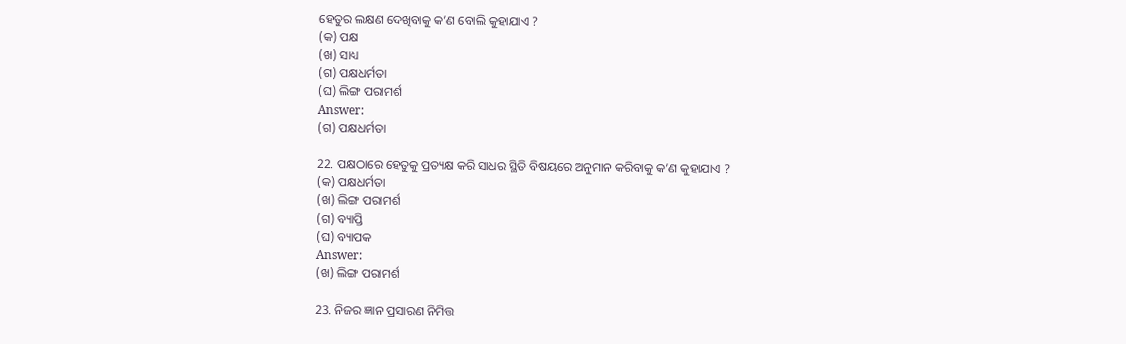ହେତୁର ଲକ୍ଷଣ ଦେଖିବାକୁ କ’ଣ ବୋଲି କୁହାଯାଏ ?
(କ) ପକ୍ଷ
(ଖ) ସାଧ୍ୟ
(ଗ) ପକ୍ଷଧର୍ମତା
(ଘ) ଲିଙ୍ଗ ପରାମର୍ଶ
Answer:
(ଗ) ପକ୍ଷଧର୍ମତା

22. ପକ୍ଷଠାରେ ହେତୁକୁ ପ୍ରତ୍ୟକ୍ଷ କରି ସାଧର ସ୍ଥିତି ବିଷୟରେ ଅନୁମାନ କରିବାକୁ କ’ଣ କୁହାଯାଏ ?
(କ) ପକ୍ଷଧର୍ମତା
(ଖ) ଲିଙ୍ଗ ପରାମର୍ଶ
(ଗ) ବ୍ୟାପ୍ତି
(ଘ) ବ୍ୟାପକ
Answer:
(ଖ) ଲିଙ୍ଗ ପରାମର୍ଶ

23. ନିଜର ଜ୍ଞାନ ପ୍ରସାରଣ ନିମିତ୍ତ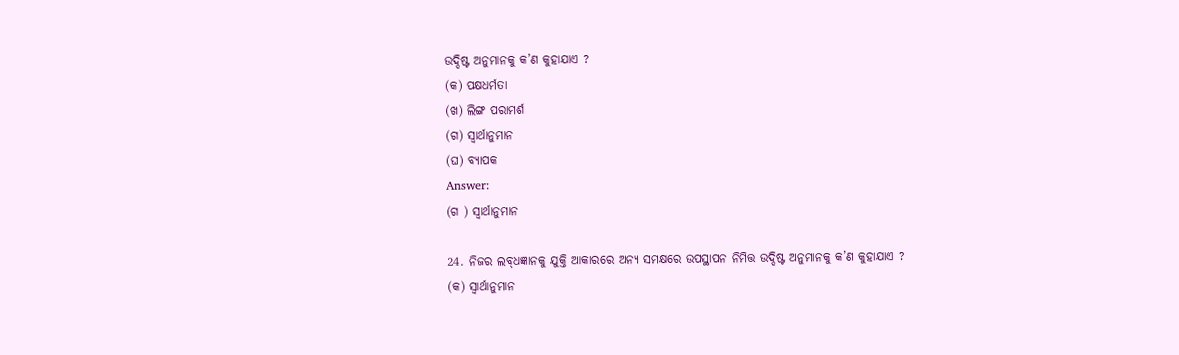ଉଦ୍ଦିଷ୍ଟ ଅନୁମାନକୁ କ’ଣ କୁହାଯାଏ ?
(କ) ପକ୍ଷଧର୍ମତା
(ଖ) ଲିଙ୍ଗ ପରାମର୍ଶ
(ଗ) ସ୍ଵାର୍ଥାନୁମାନ
(ଘ) ବ୍ଯାପକ
Answer:
(ଗ ) ସ୍ଵାର୍ଥାନୁମାନ

24. ନିଜର ଲବ୍‌ଧଜ୍ଞାନକୁ ଯୁକ୍ତି ଆକାରରେ ଅନ୍ୟ ସମକ୍ଷରେ ଉପସ୍ଥାପନ ନିମିତ୍ତ ଉଦ୍ଦିଷ୍ଟ ଅନୁମାନକୁ କ’ଣ କୁହାଯାଏ ?
(କ) ସ୍ଵାର୍ଥାନୁମାନ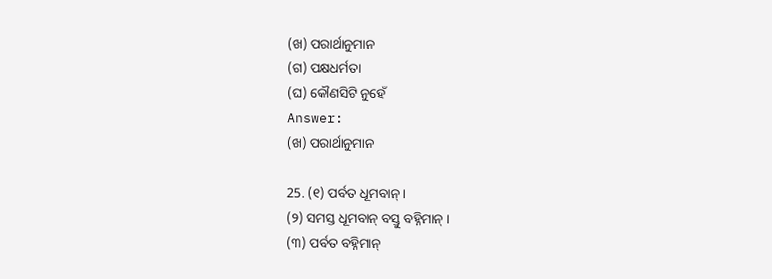(ଖ) ପରାର୍ଥାନୁମାନ
(ଗ) ପକ୍ଷଧର୍ମତା
(ଘ) କୌଣସିଟି ନୁହେଁ
Answer:
(ଖ) ପରାର୍ଥାନୁମାନ

25. (୧) ପର୍ବତ ଧୂମବାନ୍ ।
(୨) ସମସ୍ତ ଧୂମବାନ୍ ବସ୍ତୁ ବହ୍ନିମାନ୍ ।
(୩) ପର୍ବତ ବହ୍ନିମାନ୍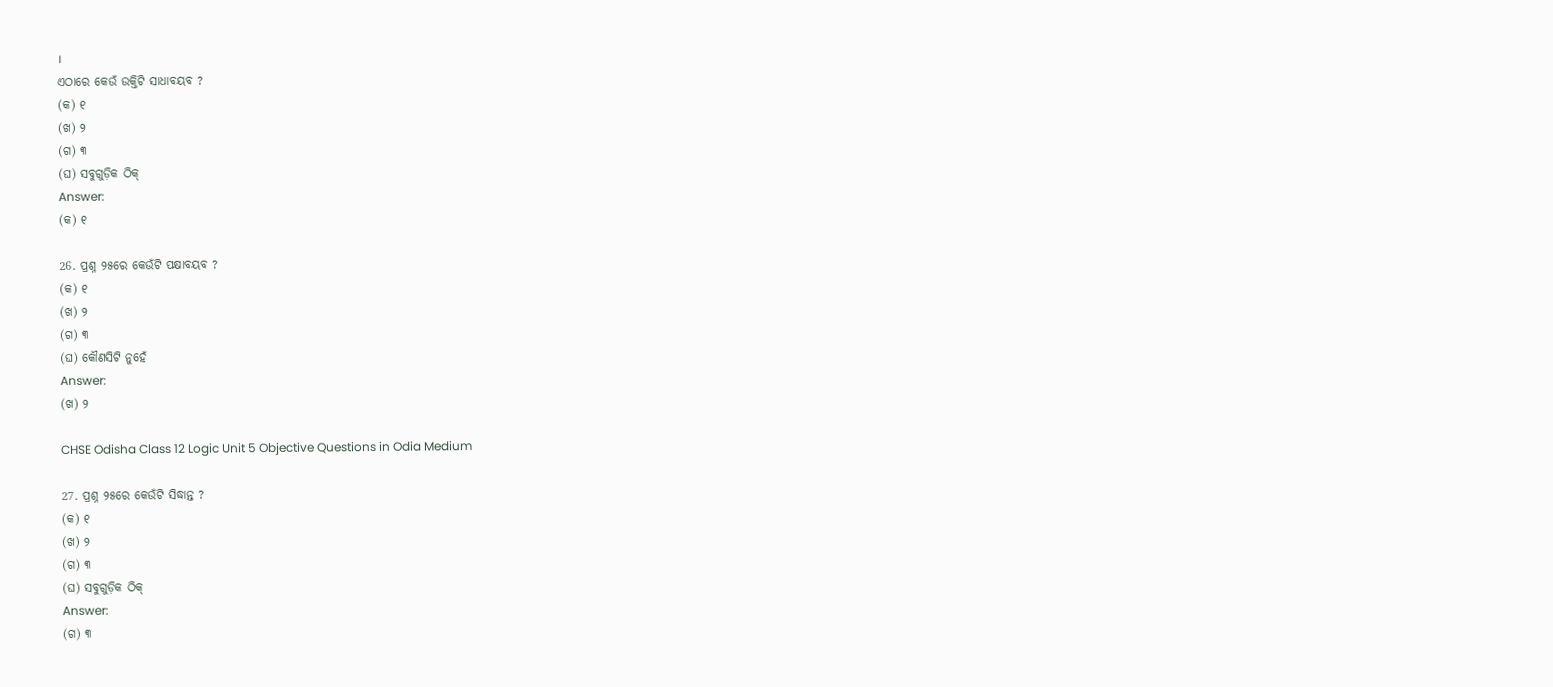।
ଏଠାରେ କେଉଁ ଉକ୍ତିଟି ସାଧାବୟବ ?
(କ) ୧
(ଖ) ୨
(ଗ) ୩
(ଘ) ସବୁଗୁଡ଼ିକ ଠିକ୍
Answer:
(କ) ୧

26. ପ୍ରଶ୍ନ ୨୫ରେ କେଉଁଟି ପକ୍ଷାବୟବ ?
(କ) ୧
(ଖ) ୨
(ଗ) ୩
(ଘ) କୌଣସିଟି ନୁହେଁ
Answer:
(ଖ) ୨

CHSE Odisha Class 12 Logic Unit 5 Objective Questions in Odia Medium

27. ପ୍ରଶ୍ନ ୨୫ରେ କେଉଁଟି ସିଦ୍ଧାନ୍ତ ?
(କ) ୧
(ଖ) ୨
(ଗ) ୩
(ଘ) ସବୁଗୁଡ଼ିକ ଠିକ୍
Answer:
(ଗ) ୩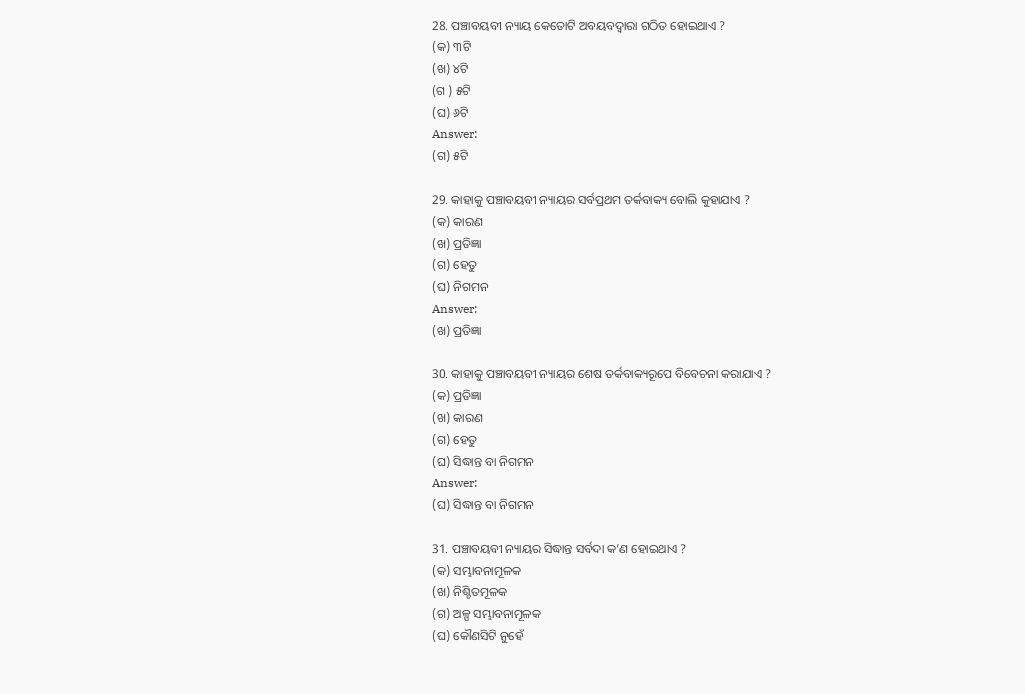28. ପଞ୍ଚାବୟବୀ ନ୍ୟାୟ କେତୋଟି ଅବୟବଦ୍ବାରା ଗଠିତ ହୋଇଥାଏ ?
(କ) ୩ଟି
(ଖ) ୪ଟି
(ଗ ) ୫ଟି
(ଘ) ୬ଟି
Answer:
(ଗ) ୫ଟି

29. କାହାକୁ ପଞ୍ଚାବୟବୀ ନ୍ୟାୟର ସର୍ବପ୍ରଥମ ତର୍କବାକ୍ୟ ବୋଲି କୁହାଯାଏ ?
(କ) କାରଣ
(ଖ) ପ୍ରତିଜ୍ଞା
(ଗ) ହେତୁ
(ଘ) ନିଗମନ
Answer:
(ଖ) ପ୍ରତିଜ୍ଞା

30. କାହାକୁ ପଞ୍ଚାବୟବୀ ନ୍ୟାୟର ଶେଷ ତର୍କବାକ୍ୟରୂପେ ବିବେଚନା କରାଯାଏ ?
(କ) ପ୍ରତିଜ୍ଞା
(ଖ) କାରଣ
(ଗ) ହେତୁ
(ଘ) ସିଦ୍ଧାନ୍ତ ବା ନିଗମନ
Answer:
(ଘ) ସିଦ୍ଧାନ୍ତ ବା ନିଗମନ

31. ପଞ୍ଚାବୟବୀ ନ୍ୟାୟର ସିଦ୍ଧାନ୍ତ ସର୍ବଦା କ’ଣ ହୋଇଥାଏ ?
(କ) ସମ୍ଭାବନାମୂଳକ
(ଖ) ନିଶ୍ଚିତମୂଳକ
(ଗ) ଅଳ୍ପ ସମ୍ଭାବନାମୂଳକ
(ଘ) କୌଣସିଟି ନୁହେଁ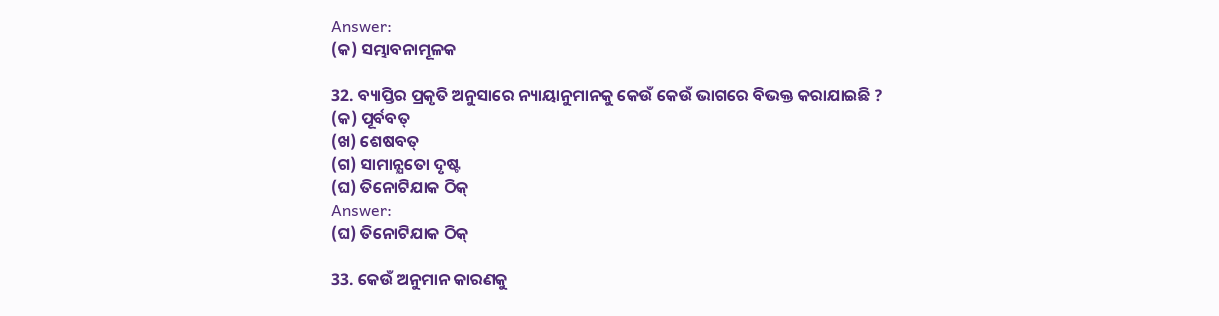Answer:
(କ) ସମ୍ଭାବନାମୂଳକ

32. ବ୍ୟାପ୍ତିର ପ୍ରକୃତି ଅନୁସାରେ ନ୍ୟାୟାନୁମାନକୁ କେଉଁ କେଉଁ ଭାଗରେ ବିଭକ୍ତ କରାଯାଇଛି ?
(କ) ପୂର୍ବବତ୍
(ଖ) ଶେଷବତ୍
(ଗ) ସାମାନ୍ଯତୋ ଦୃଷ୍ଟ
(ଘ) ତିନୋଟିଯାକ ଠିକ୍
Answer:
(ଘ) ତିନୋଟିଯାକ ଠିକ୍

33. କେଉଁ ଅନୁମାନ କାରଣକୁ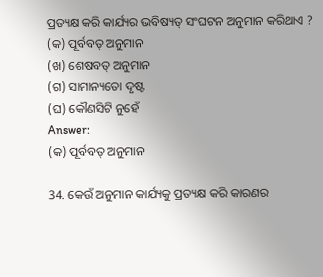ପ୍ରତ୍ୟକ୍ଷ କରି କାର୍ଯ୍ୟର ଭବିଷ୍ୟତ୍ ସଂଘଟନ ଅନୁମାନ କରିଥାଏ ?
(କ) ପୂର୍ବବତ୍ ଅନୁମାନ
(ଖ) ଶେଷବତ୍ ଅନୁମାନ
(ଗ) ସାମାନ୍ୟତୋ ଦୃଷ୍ଟ
(ଘ) କୌଣସିଟି ନୁହେଁ
Answer:
(କ) ପୂର୍ବବତ୍ ଅନୁମାନ

34. କେଉଁ ଅନୁମାନ କାର୍ଯ୍ୟକୁ ପ୍ରତ୍ୟକ୍ଷ କରି କାରଣର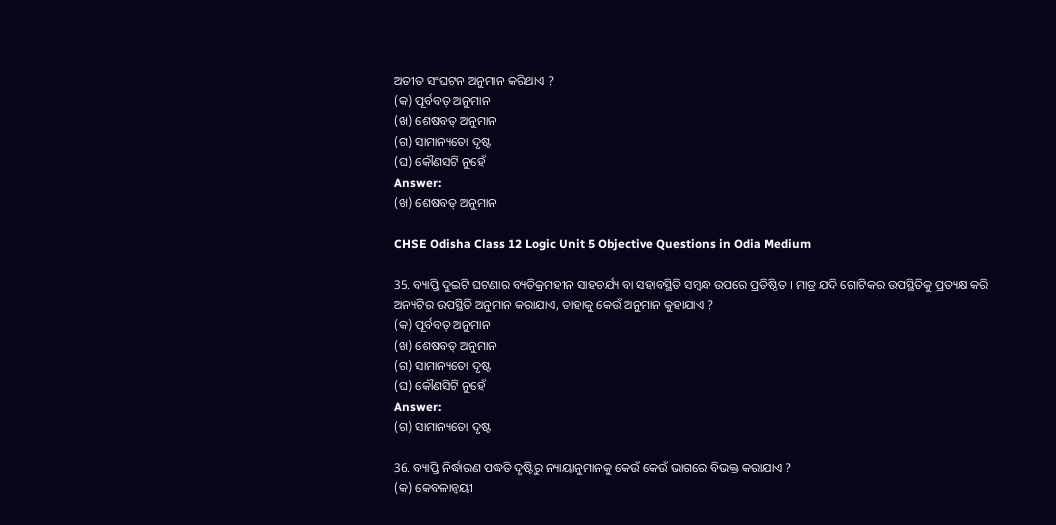ଅତୀତ ସଂଘଟନ ଅନୁମାନ କରିଥାଏ ?
(କ) ପୂର୍ବବତ୍ ଅନୁମାନ
(ଖ) ଶେଷବତ୍ ଅନୁମାନ
(ଗ) ସାମାନ୍ୟତୋ ଦୃଷ୍ଟ
(ଘ) କୌଣସଟି ନୁହେଁ
Answer:
(ଖ) ଶେଷବତ୍ ଅନୁମାନ

CHSE Odisha Class 12 Logic Unit 5 Objective Questions in Odia Medium

35. ବ୍ୟାପ୍ତି ଦୁଇଟି ଘଟଣାର ବ୍ୟତିକ୍ରମହୀନ ସାହଚର୍ଯ୍ୟ ବା ସହାବସ୍ଥିତି ସମ୍ବନ୍ଧ ଉପରେ ପ୍ରତିଷ୍ଠିତ । ମାତ୍ର ଯଦି ଗୋଟିକର ଉପସ୍ଥିତିକୁ ପ୍ରତ୍ୟକ୍ଷ କରି ଅନ୍ୟଟିର ଉପସ୍ଥିତି ଅନୁମାନ କରାଯାଏ, ତାହାକୁ କେଉଁ ଅନୁମାନ କୁହାଯାଏ ?
(କ) ପୂର୍ବବତ୍ ଅନୁମାନ
(ଖ) ଶେଷବତ୍ ଅନୁମାନ
(ଗ) ସାମାନ୍ୟତୋ ଦୃଷ୍ଟ
(ଘ) କୌଣସିଟି ନୁହେଁ
Answer:
(ଗ) ସାମାନ୍ୟତୋ ଦୃଷ୍ଟ

36. ବ୍ୟାପ୍ତି ନିର୍ଦ୍ଧାରଣ ପଦ୍ଧତି ଦୃଷ୍ଟିରୁ ନ୍ୟାୟାନୁମାନକୁ କେଉଁ କେଉଁ ଭାଗରେ ବିଭକ୍ତ କରାଯାଏ ?
(କ) କେବଳାନ୍ବୟୀ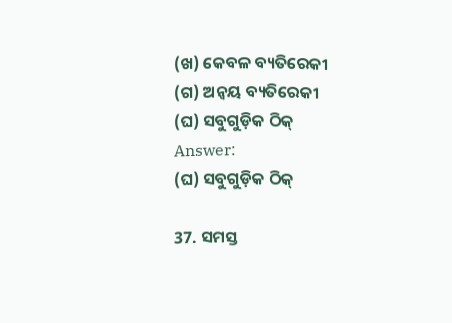(ଖ) କେବଳ ବ୍ୟତିରେକୀ
(ଗ) ଅନ୍ବୟ ବ୍ୟତିରେକୀ
(ଘ) ସବୁଗୁଡ଼ିକ ଠିକ୍
Answer:
(ଘ) ସବୁଗୁଡ଼ିକ ଠିକ୍

37. ସମସ୍ତ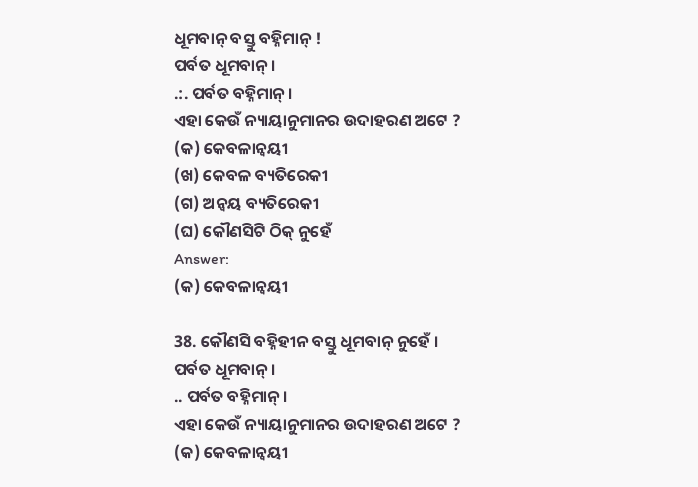ଧୂମବାନ୍ ବସ୍ତୁ ବହ୍ନିମାନ୍ !
ପର୍ବତ ଧୂମବାନ୍ ।
.:. ପର୍ବତ ବହ୍ନିମାନ୍ ।
ଏହା କେଉଁ ନ୍ୟାୟାନୁମାନର ଉଦାହରଣ ଅଟେ ?
(କ) କେବଳାନ୍ବୟୀ
(ଖ) କେବଳ ବ୍ୟତିରେକୀ
(ଗ) ଅନ୍ବୟ ବ୍ୟତିରେକୀ
(ଘ) କୌଣସିଟି ଠିକ୍ ନୁହେଁ
Answer:
(କ) କେବଳାନ୍ବୟୀ

38. କୌଣସି ବହ୍ନିହୀନ ବସ୍ତୁ ଧୂମବାନ୍ ନୁହେଁ ।
ପର୍ବତ ଧୂମବାନ୍ ।
.. ପର୍ବତ ବହ୍ନିମାନ୍ ।
ଏହା କେଉଁ ନ୍ୟାୟାନୁମାନର ଉଦାହରଣ ଅଟେ ?
(କ) କେବଳାନ୍ବୟୀ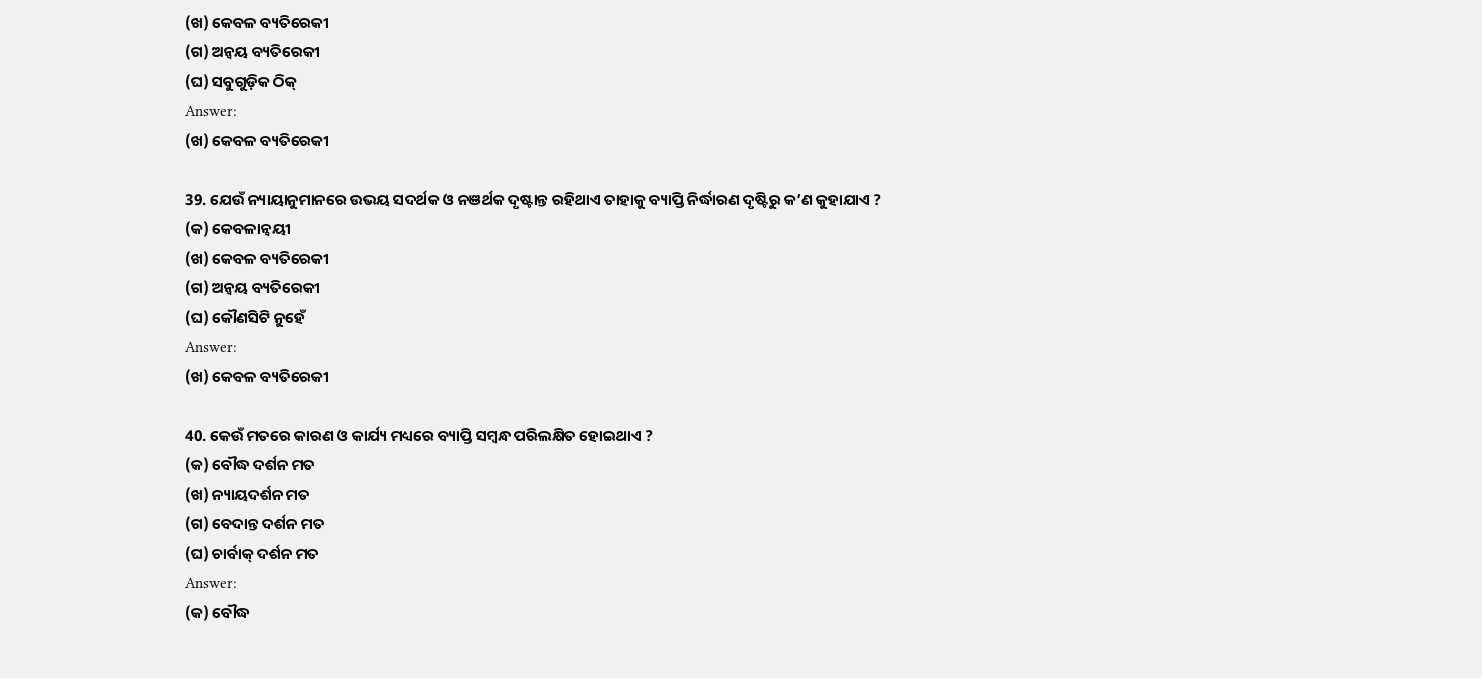(ଖ) କେବଳ ବ୍ୟତିରେକୀ
(ଗ) ଅନ୍ବୟ ବ୍ୟତିରେକୀ
(ଘ) ସବୁଗୁଡ଼ିକ ଠିକ୍
Answer:
(ଖ) କେବଳ ବ୍ୟତିରେକୀ

39. ଯେଉଁ ନ୍ୟାୟାନୁମାନରେ ଉଭୟ ସଦର୍ଥକ ଓ ନଞର୍ଥକ ଦୃଷ୍ଟାନ୍ତ ରହିଥାଏ ତାହାକୁ ବ୍ୟାପ୍ତି ନିର୍ଦ୍ଧାରଣ ଦୃଷ୍ଟିରୁ କ’ଣ କୁହାଯାଏ ?
(କ) କେବଳାନ୍ବୟୀ
(ଖ) କେବଳ ବ୍ୟତିରେକୀ
(ଗ) ଅନ୍ବୟ ବ୍ୟତିରେକୀ
(ଘ) କୌଣସିଟି ନୁହେଁ
Answer:
(ଖ) କେବଳ ବ୍ୟତିରେକୀ

40. କେଉଁ ମତରେ କାରଣ ଓ କାର୍ଯ୍ୟ ମଧ୍ୟରେ ବ୍ୟାପ୍ତି ସମ୍ବନ୍ଧ ପରିଲକ୍ଷିତ ହୋଇଥାଏ ?
(କ) ବୌଦ୍ଧ ଦର୍ଶନ ମତ
(ଖ) ନ୍ୟାୟଦର୍ଶନ ମତ
(ଗ) ବେଦାନ୍ତ ଦର୍ଶନ ମତ
(ଘ) ଚାର୍ବାକ୍ ଦର୍ଶନ ମତ
Answer:
(କ) ବୌଦ୍ଧ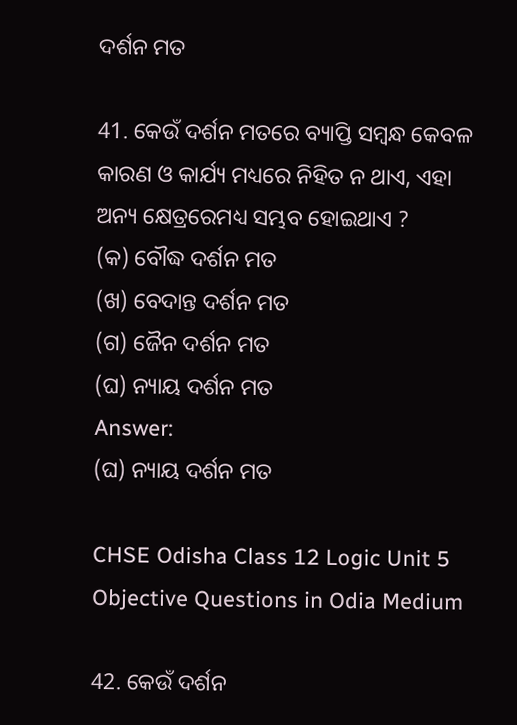ଦର୍ଶନ ମତ

41. କେଉଁ ଦର୍ଶନ ମତରେ ବ୍ୟାପ୍ତି ସମ୍ବନ୍ଧ କେବଳ କାରଣ ଓ କାର୍ଯ୍ୟ ମଧ୍ୟରେ ନିହିତ ନ ଥାଏ, ଏହା ଅନ୍ୟ କ୍ଷେତ୍ରରେମଧ୍ୟ ସମ୍ଭବ ହୋଇଥାଏ ?
(କ) ବୌଦ୍ଧ ଦର୍ଶନ ମତ
(ଖ) ବେଦାନ୍ତ ଦର୍ଶନ ମତ
(ଗ) ଜୈନ ଦର୍ଶନ ମତ
(ଘ) ନ୍ୟାୟ ଦର୍ଶନ ମତ
Answer:
(ଘ) ନ୍ୟାୟ ଦର୍ଶନ ମତ

CHSE Odisha Class 12 Logic Unit 5 Objective Questions in Odia Medium

42. କେଉଁ ଦର୍ଶନ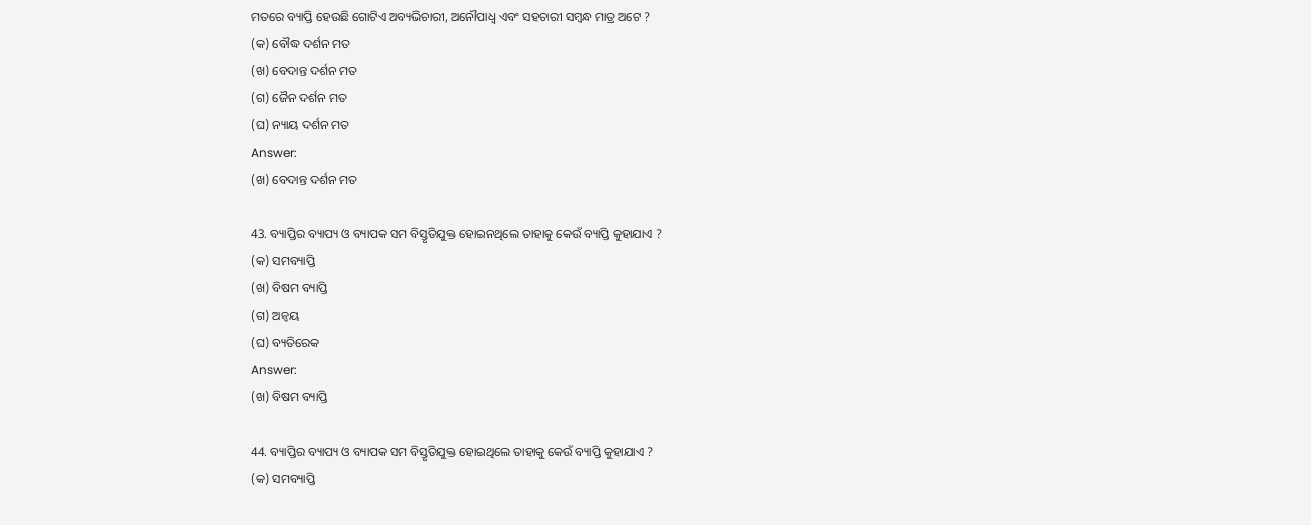ମତରେ ବ୍ୟାପ୍ତି ହେଉଛି ଗୋଟିଏ ଅବ୍ୟଭିଚାରୀ, ଅନୌପାଧ୍ଵ ଏବଂ ସହଚାରୀ ସମ୍ବନ୍ଧ ମାତ୍ର ଅଟେ ?
(କ) ବୌଦ୍ଧ ଦର୍ଶନ ମତ
(ଖ) ବେଦାନ୍ତ ଦର୍ଶନ ମତ
(ଗ) ଜୈନ ଦର୍ଶନ ମତ
(ଘ) ନ୍ୟାୟ ଦର୍ଶନ ମତ
Answer:
(ଖ) ବେଦାନ୍ତ ଦର୍ଶନ ମତ

43. ବ୍ୟାପ୍ତିର ବ୍ୟାପ୍ୟ ଓ ବ୍ୟାପକ ସମ ବିସ୍ତୃତିଯୁକ୍ତ ହୋଇନଥିଲେ ତାହାକୁ କେଉଁ ବ୍ୟାପ୍ତି କୁହାଯାଏ ?
(କ) ସମବ୍ୟାପ୍ତି
(ଖ) ବିଷମ ବ୍ୟାପ୍ତି
(ଗ) ଅନ୍ବୟ
(ଘ) ବ୍ୟତିରେକ
Answer:
(ଖ) ବିଷମ ବ୍ୟାପ୍ତି

44. ବ୍ୟାପ୍ତିର ବ୍ୟାପ୍ୟ ଓ ବ୍ୟାପକ ସମ ବିସ୍ତୃତିଯୁକ୍ତ ହୋଇଥିଲେ ତାହାକୁ କେଉଁ ବ୍ୟାପ୍ତି କୁହାଯାଏ ?
(କ) ସମବ୍ୟାପ୍ତି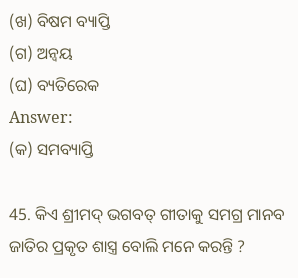(ଖ) ବିଷମ ବ୍ୟାପ୍ତି
(ଗ) ଅନ୍ବୟ
(ଘ) ବ୍ୟତିରେକ
Answer:
(କ) ସମବ୍ୟାପ୍ତି

45. କିଏ ଶ୍ରୀମଦ୍ ଭଗବତ୍ ଗୀତାକୁ ସମଗ୍ର ମାନବ ଜାତିର ପ୍ରକୃତ ଶାସ୍ତ୍ର ବୋଲି ମନେ କରନ୍ତି ?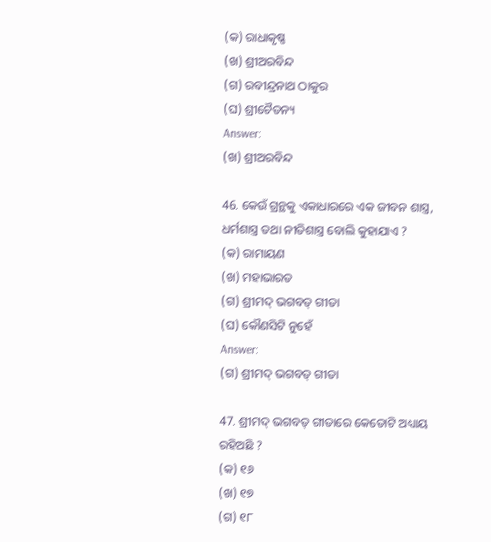(କ) ରାଧାକୃଷ୍ଣ
(ଖ) ଶ୍ରୀଅରବିନ୍ଦ
(ଗ) ରବୀନ୍ଦ୍ରନାଥ ଠାକୁର
(ଘ) ଶ୍ରୀଚୈତନ୍ୟ
Answer:
(ଖ) ଶ୍ରୀଅରବିନ୍ଦ

46. କେଉଁ ଗ୍ରନ୍ଥକୁ ଏକାଧାରରେ ଏକ ଜୀବନ ଶାସ୍ତ୍ର, ଧର୍ମଶାସ୍ତ୍ର ତଥା ନୀତିଶାସ୍ତ୍ର ବୋଲି କୁହାଯାଏ ?
(କ) ରାମାୟଣ
(ଖ) ମହାଭାରତ
(ଗ) ଶ୍ରୀମଦ୍ ଭଗବତ୍ ଗୀତା
(ଘ) କୌଣସିଟି ନୁହେଁ
Answer:
(ଗ) ଶ୍ରୀମଦ୍ ଭଗବତ୍ ଗୀତା

47. ଶ୍ରୀମଦ୍ ଭଗବତ୍ ଗୀତାରେ କେତୋଟି ଅଧ୍ୟାୟ ରହିଅଛି ?
(କ) ୧୬
(ଖ) ୧୭
(ଗ) ୧୮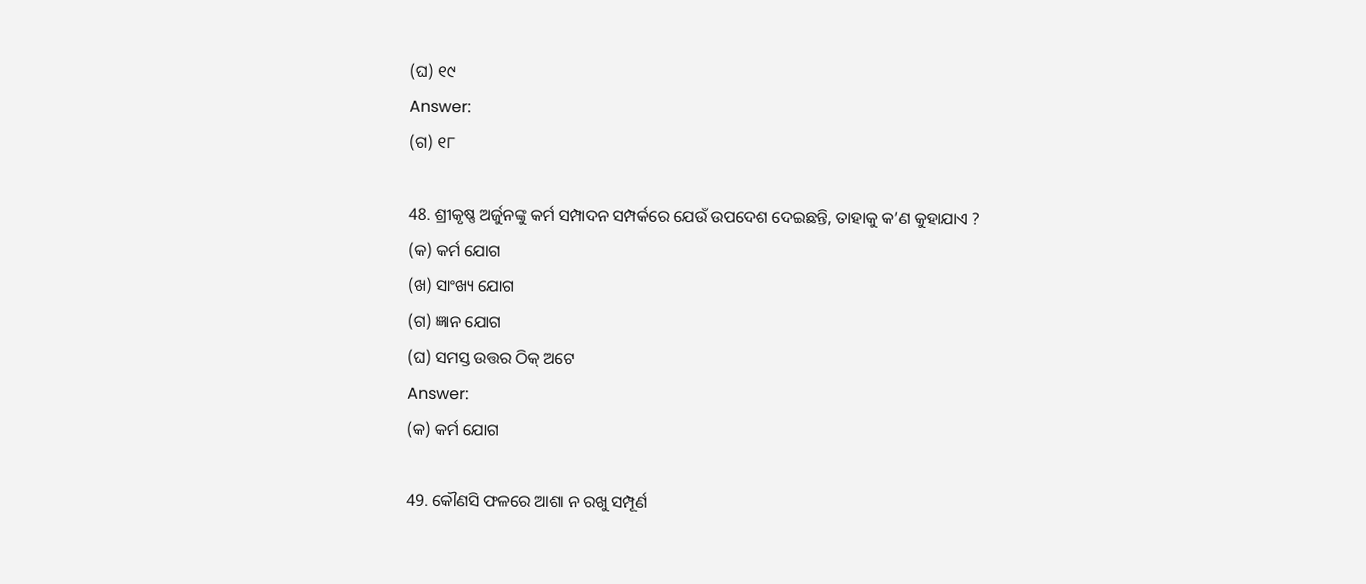(ଘ) ୧୯
Answer:
(ଗ) ୧୮

48. ଶ୍ରୀକୃଷ୍ଣ ଅର୍ଜୁନଙ୍କୁ କର୍ମ ସମ୍ପାଦନ ସମ୍ପର୍କରେ ଯେଉଁ ଉପଦେଶ ଦେଇଛନ୍ତି, ତାହାକୁ କ’ଣ କୁହାଯାଏ ?
(କ) କର୍ମ ଯୋଗ
(ଖ) ସାଂଖ୍ୟ ଯୋଗ
(ଗ) ଜ୍ଞାନ ଯୋଗ
(ଘ) ସମସ୍ତ ଉତ୍ତର ଠିକ୍ ଅଟେ
Answer:
(କ) କର୍ମ ଯୋଗ

49. କୌଣସି ଫଳରେ ଆଶା ନ ରଖୁ ସମ୍ପୂର୍ଣ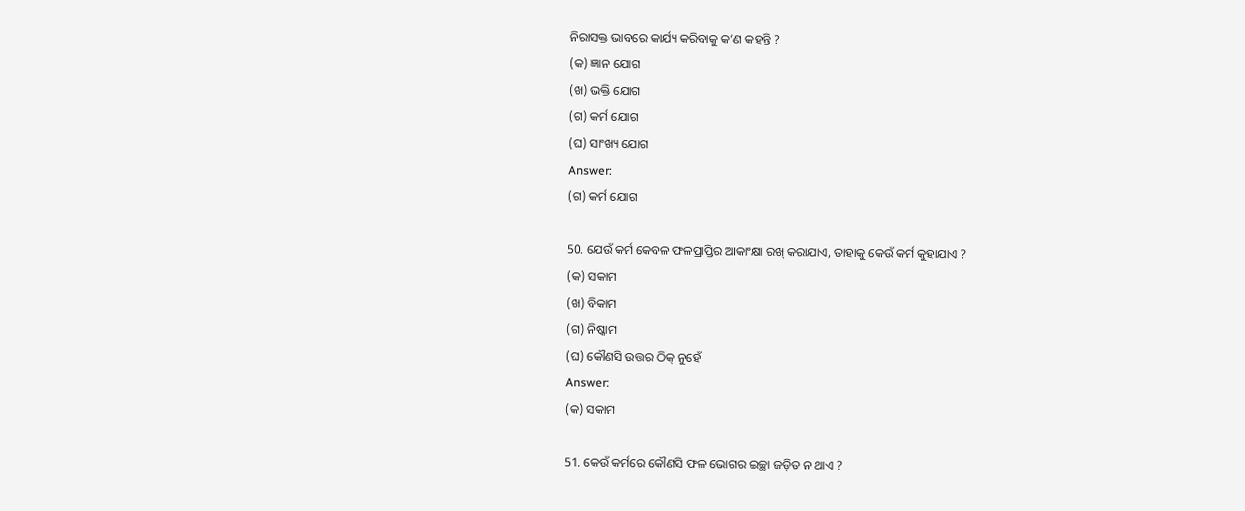ନିରାସକ୍ତ ଭାବରେ କାର୍ଯ୍ୟ କରିବାକୁ କ’ଣ କହନ୍ତି ?
(କ) ଜ୍ଞାନ ଯୋଗ
(ଖ) ଭକ୍ତି ଯୋଗ
(ଗ) କର୍ମ ଯୋଗ
(ଘ) ସାଂଖ୍ୟ ଯୋଗ
Answer:
(ଗ) କର୍ମ ଯୋଗ

50. ଯେଉଁ କର୍ମ କେବଳ ଫଳପ୍ରାପ୍ତିର ଆକାଂକ୍ଷା ରଖ୍ କରାଯାଏ, ତାହାକୁ କେଉଁ କର୍ମ କୁହାଯାଏ ?
(କ) ସକାମ
(ଖ) ବିକାମ
(ଗ) ନିଷ୍କାମ
(ଘ) କୌଣସି ଉତ୍ତର ଠିକ୍‌ ନୁହେଁ
Answer:
(କ) ସକାମ

51. କେଉଁ କର୍ମରେ କୌଣସି ଫଳ ଭୋଗର ଇଚ୍ଛା ଜଡ଼ିତ ନ ଥାଏ ?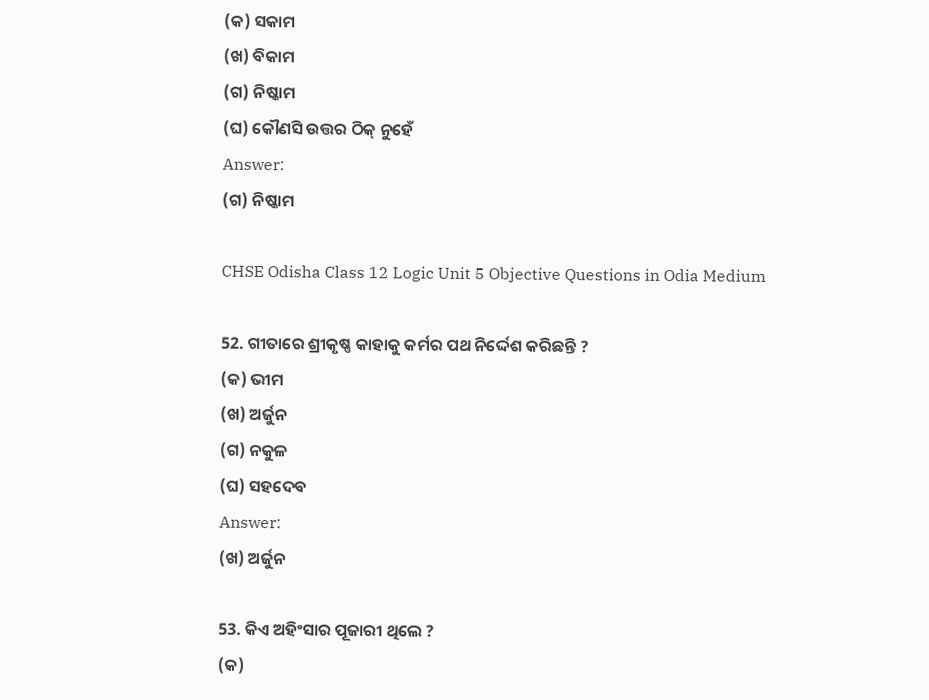(କ) ସକାମ
(ଖ) ବିକାମ
(ଗ) ନିଷ୍କାମ
(ଘ) କୌଣସି ଉତ୍ତର ଠିକ୍‌ ନୁହେଁ
Answer:
(ଗ) ନିଷ୍କାମ

CHSE Odisha Class 12 Logic Unit 5 Objective Questions in Odia Medium

52. ଗୀତାରେ ଶ୍ରୀକୃଷ୍ଣ କାହାକୁ କର୍ମର ପଥ ନିର୍ଦ୍ଦେଶ କରିଛନ୍ତି ?
(କ) ଭୀମ
(ଖ) ଅର୍ଜୁନ
(ଗ) ନକୁଳ
(ଘ) ସହଦେବ
Answer:
(ଖ) ଅର୍ଜୁନ

53. କିଏ ଅହିଂସାର ପୂଜାରୀ ଥିଲେ ?
(କ)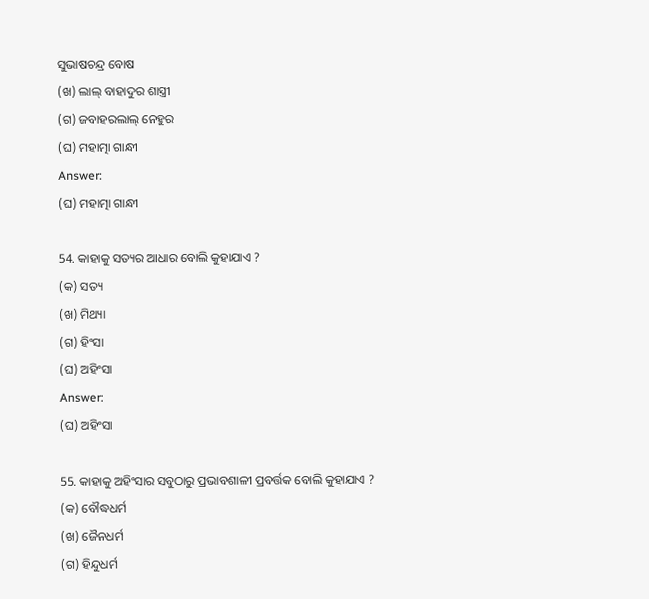ସୁଭାଷଚନ୍ଦ୍ର ବୋଷ
(ଖ) ଲାଲ୍ ବାହାଦୁର ଶାସ୍ତ୍ରୀ
(ଗ) ଜବାହରଲାଲ୍ ନେହୁର
(ଘ) ମହାତ୍ମା ଗାନ୍ଧୀ
Answer:
(ଘ) ମହାତ୍ମା ଗାନ୍ଧୀ

54. କାହାକୁ ସତ୍ୟର ଆଧାର ବୋଲି କୁହାଯାଏ ?
(କ) ସତ୍ୟ
(ଖ) ମିଥ୍ୟା
(ଗ) ହିଂସା
(ଘ) ଅହିଂସା
Answer:
(ଘ) ଅହିଂସା

55. କାହାକୁ ଅହିଂସାର ସବୁଠାରୁ ପ୍ରଭାବଶାଳୀ ପ୍ରବର୍ତ୍ତକ ବୋଲି କୁହାଯାଏ ?
(କ) ବୌଦ୍ଧଧର୍ମ
(ଖ) ଜୈନଧର୍ମ
(ଗ) ହିନ୍ଦୁଧର୍ମ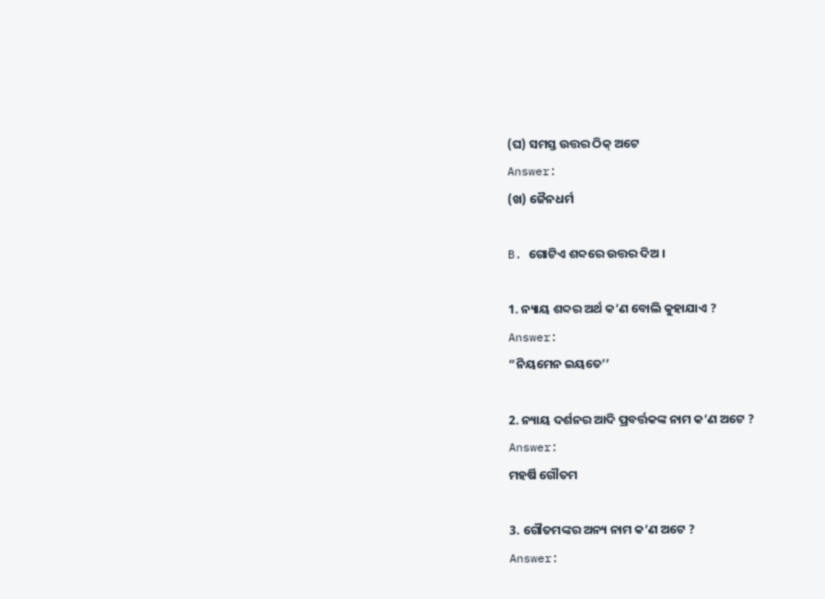(ଘ) ସମସ୍ତ ଉତ୍ତର ଠିକ୍ ଅଟେ
Answer:
(ଖ) ଜୈନଧର୍ମ

B. ଗୋଟିଏ ଶବ୍ଦରେ ଉତ୍ତର ଦିଅ ।

1. ନ୍ୟାୟ ଶବ୍ଦର ଅର୍ଥ କ’ଣ ବୋଲି କୁହାଯାଏ ?
Answer:
“ନିୟମେନ ଇୟତେ’’

2. ନ୍ୟାୟ ଦର୍ଶନର ଆଦି ପ୍ରବର୍ତ୍ତକଙ୍କ ନାମ କ’ଣ ଅଟେ ?
Answer:
ମହର୍ଷି ଗୌତମ

3. ଗୌତମଙ୍କର ଅନ୍ୟ ନାମ କ’ଣ ଅଟେ ?
Answer: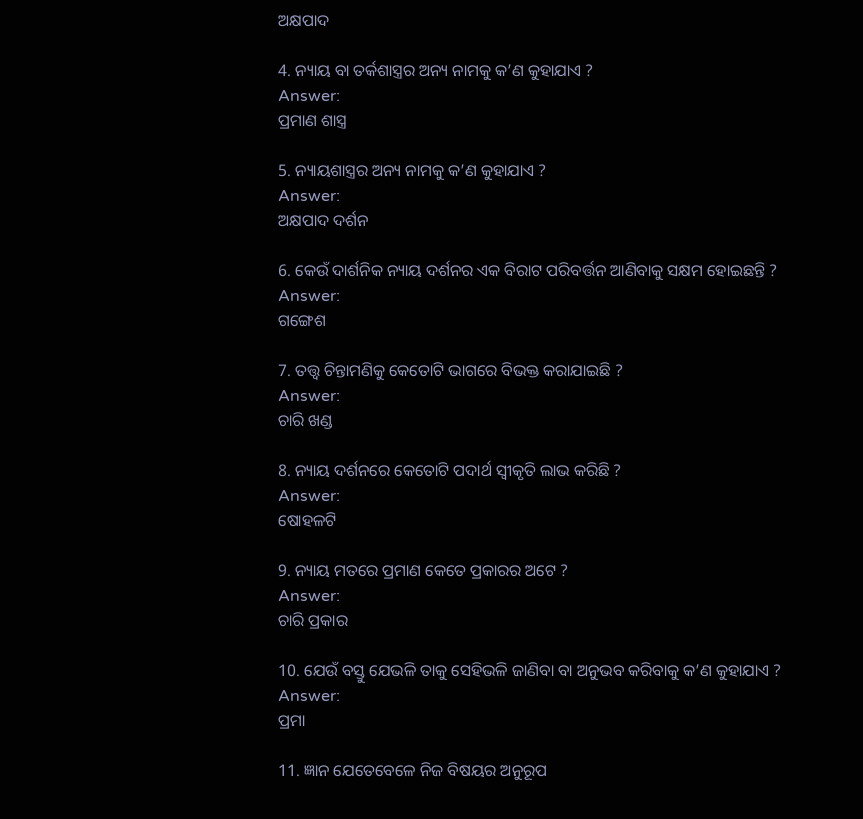ଅକ୍ଷପାଦ

4. ନ୍ୟାୟ ବା ତର୍କଶାସ୍ତ୍ରର ଅନ୍ୟ ନାମକୁ କ’ଣ କୁହାଯାଏ ?
Answer:
ପ୍ରମାଣ ଶାସ୍ତ୍ର

5. ନ୍ୟାୟଶାସ୍ତ୍ରର ଅନ୍ୟ ନାମକୁ କ’ଣ କୁହାଯାଏ ?
Answer:
ଅକ୍ଷପାଦ ଦର୍ଶନ

6. କେଉଁ ଦାର୍ଶନିକ ନ୍ୟାୟ ଦର୍ଶନର ଏକ ବିରାଟ ପରିବର୍ତ୍ତନ ଆଣିବାକୁ ସକ୍ଷମ ହୋଇଛନ୍ତି ?
Answer:
ଗଙ୍ଗେଶ

7. ତତ୍ତ୍ବ ଚିନ୍ତାମଣିକୁ କେତୋଟି ଭାଗରେ ବିଭକ୍ତ କରାଯାଇଛି ?
Answer:
ଚାରି ଖଣ୍ଡ

8. ନ୍ୟାୟ ଦର୍ଶନରେ କେତୋଟି ପଦାର୍ଥ ସ୍ୱୀକୃତି ଲାଭ କରିଛି ?
Answer:
ଷୋହଳଟି

9. ନ୍ୟାୟ ମତରେ ପ୍ରମାଣ କେତେ ପ୍ରକାରର ଅଟେ ?
Answer:
ଚାରି ପ୍ରକାର

10. ଯେଉଁ ବସ୍ତୁ ଯେଭଳି ତାକୁ ସେହିଭଳି ଜାଣିବା ବା ଅନୁଭବ କରିବାକୁ କ’ଣ କୁହାଯାଏ ?
Answer:
ପ୍ରମା

11. ଜ୍ଞାନ ଯେତେବେଳେ ନିଜ ବିଷୟର ଅନୁରୂପ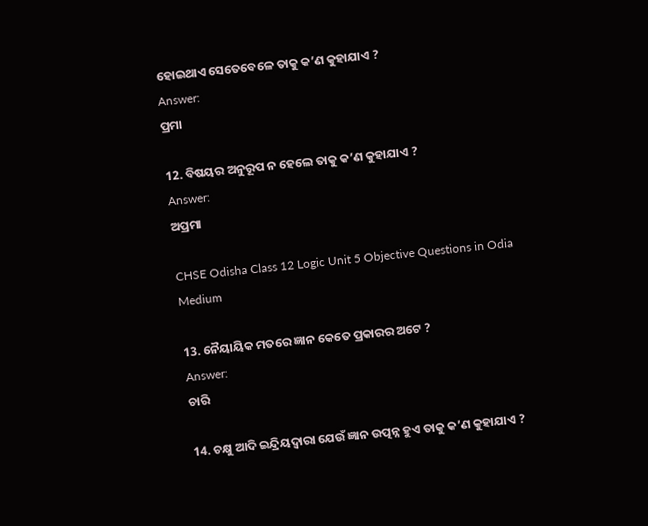ହୋଇଥାଏ ସେତେବେଳେ ତାକୁ କ’ଣ କୁହାଯାଏ ?
Answer:
ପ୍ରମା

12. ବିଷୟର ଅନୁରୂପ ନ ହେଲେ ତାକୁ କ’ଣ କୁହାଯାଏ ?
Answer:
ଅପ୍ରମା

CHSE Odisha Class 12 Logic Unit 5 Objective Questions in Odia Medium

13. ନୈୟାୟିକ ମତରେ ଜ୍ଞାନ କେତେ ପ୍ରକାରର ଅଟେ ?
Answer:
ଚାରି

14. ଚକ୍ଷୁ ଆଦି ଇନ୍ଦ୍ରିୟଦ୍ବାରା ଯେଉଁ ଜ୍ଞାନ ଉତ୍ପନ୍ନ ହୁଏ ତାକୁ କ’ଣ କୁହାଯାଏ ?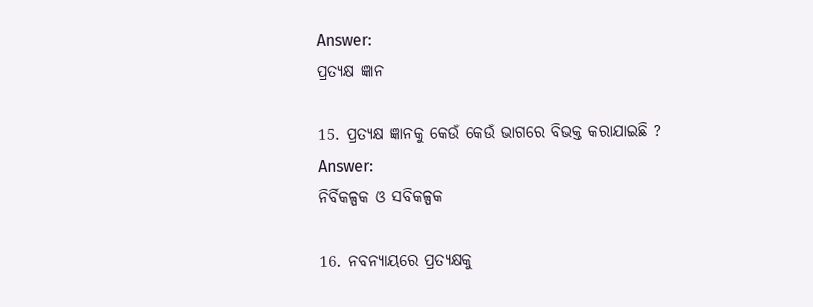Answer:
ପ୍ରତ୍ୟକ୍ଷ ଜ୍ଞାନ

15. ପ୍ରତ୍ୟକ୍ଷ ଜ୍ଞାନକୁ କେଉଁ କେଉଁ ଭାଗରେ ବିଭକ୍ତ କରାଯାଇଛି ?
Answer:
ନିର୍ବିକଳ୍ପକ ଓ ସବିକଳ୍ପକ

16. ନବନ୍ୟାୟରେ ପ୍ରତ୍ୟକ୍ଷକୁ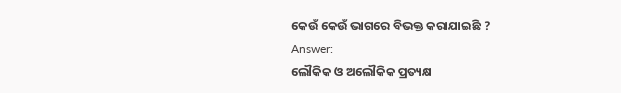କେଉଁ କେଉଁ ଭାଗରେ ବିଭକ୍ତ କରାଯାଇଛି ?
Answer:
ଲୌକିକ ଓ ଅଲୌକିକ ପ୍ରତ୍ୟକ୍ଷ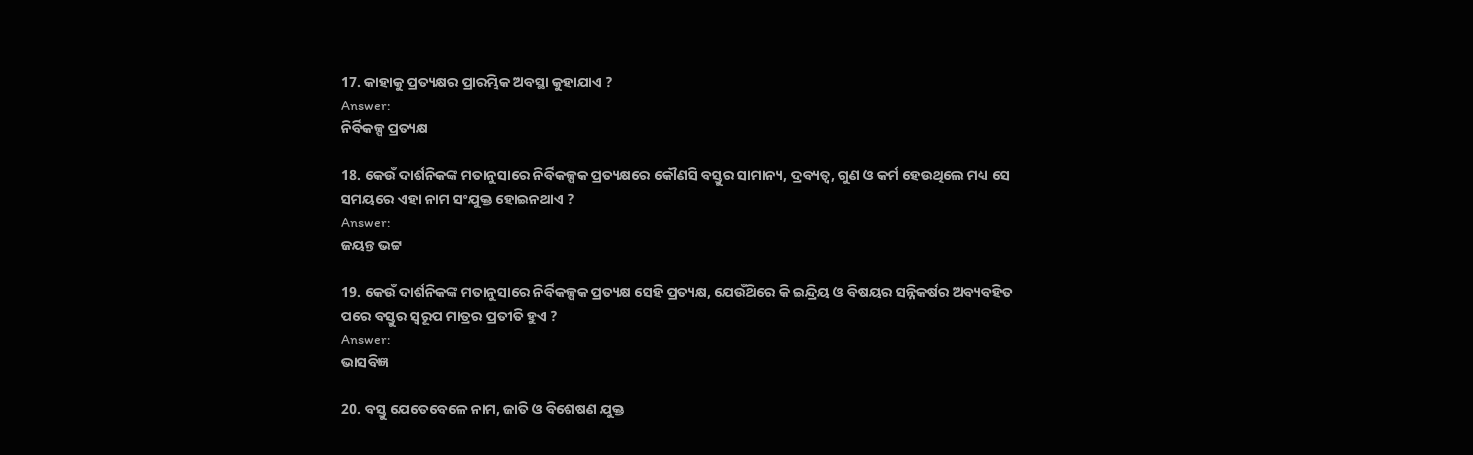17. କାହାକୁ ପ୍ରତ୍ୟକ୍ଷର ପ୍ରାରମ୍ଭିକ ଅବସ୍ଥା କୁହାଯାଏ ?
Answer:
ନିର୍ବିକଳ୍ପ ପ୍ରତ୍ୟକ୍ଷ

18. କେଉଁ ଦାର୍ଶନିକଙ୍କ ମତାନୁସାରେ ନିର୍ବିକଳ୍ପକ ପ୍ରତ୍ୟକ୍ଷରେ କୌଣସି ବସ୍ତୁର ସାମାନ୍ୟ, ଦ୍ରବ୍ୟତ୍ୱ, ଗୁଣ ଓ କର୍ମ ହେଉଥିଲେ ମଧ୍ୟ ସେ ସମୟରେ ଏହା ନାମ ସଂଯୁକ୍ତ ହୋଇନଥାଏ ?
Answer:
ଜୟନ୍ତ ଭଟ୍ଟ

19. କେଉଁ ଦାର୍ଶନିକଙ୍କ ମତାନୁସାରେ ନିର୍ବିକଳ୍ପକ ପ୍ରତ୍ୟକ୍ଷ ସେହି ପ୍ରତ୍ୟକ୍ଷ, ଯେଉଁଥ‌ିରେ କି ଇନ୍ଦ୍ରିୟ ଓ ବିଷୟର ସନ୍ନିକର୍ଷର ଅବ୍ୟବହିତ ପରେ ବସ୍ତୁର ସ୍ଵରୂପ ମାତ୍ରର ପ୍ରତୀତି ହୁଏ ?
Answer:
ଭାସବିଜ୍ଞ

20. ବସ୍ତୁ ଯେତେବେଳେ ନାମ, ଜାତି ଓ ବିଶେଷଣ ଯୁକ୍ତ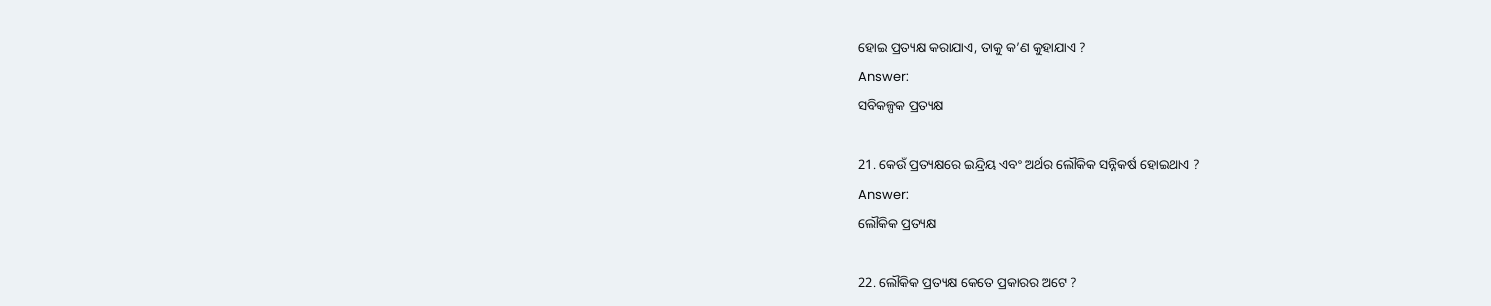ହୋଇ ପ୍ରତ୍ୟକ୍ଷ କରାଯାଏ, ତାକୁ କ’ଣ କୁହାଯାଏ ?
Answer:
ସବିକଳ୍ପକ ପ୍ରତ୍ୟକ୍ଷ

21. କେଉଁ ପ୍ରତ୍ୟକ୍ଷରେ ଇନ୍ଦ୍ରିୟ ଏବଂ ଅର୍ଥର ଲୌକିକ ସନ୍ନିକର୍ଷ ହୋଇଥାଏ ?
Answer:
ଲୌକିକ ପ୍ରତ୍ୟକ୍ଷ

22. ଲୌକିକ ପ୍ରତ୍ୟକ୍ଷ କେତେ ପ୍ରକାରର ଅଟେ ?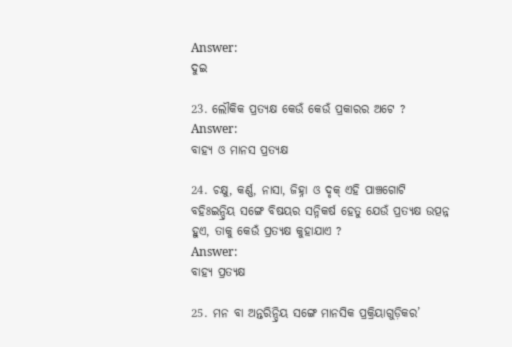Answer:
ଦୁଇ

23. ଲୌକିକ ପ୍ରତ୍ୟକ୍ଷ କେଉଁ କେଉଁ ପ୍ରକାରର ଅଟେ ?
Answer:
ବାହ୍ୟ ଓ ମାନସ ପ୍ରତ୍ୟକ୍ଷ

24. ଚକ୍ଷୁ, କର୍ଣ୍ଣ, ନାସା, ଜିହ୍ନା ଓ ଦୃକ୍ ଏହି ପାଞ୍ଚଗୋଟି ବହିଃଇନ୍ଦ୍ରିୟ ସଙ୍ଗେ ବିଷୟର ସନ୍ନିକର୍ଷ ହେତୁ ଯେଉଁ ପ୍ରତ୍ୟକ୍ଷ ଉତ୍ପନ୍ନ ହୁଏ, ତାକୁ କେଉଁ ପ୍ରତ୍ୟକ୍ଷ କୁହାଯାଏ ?
Answer:
ବାହ୍ୟ ପ୍ରତ୍ୟକ୍ଷ

25. ମନ ବା ଅନ୍ତରିନ୍ଦ୍ରିୟ ସଙ୍ଗେ ମାନସିକ ପ୍ରକ୍ରିୟାଗୁଡ଼ିକର’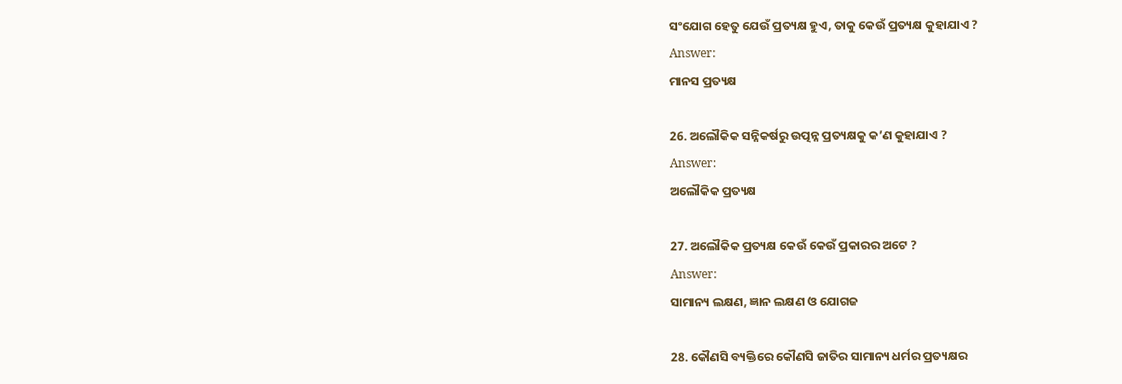ସଂଯୋଗ ହେତୁ ଯେଉଁ ପ୍ରତ୍ୟକ୍ଷ ହୁଏ, ତାକୁ କେଉଁ ପ୍ରତ୍ୟକ୍ଷ କୁହାଯାଏ ?
Answer:
ମାନସ ପ୍ରତ୍ୟକ୍ଷ

26. ଅଲୌକିକ ସନ୍ନିକର୍ଷରୁ ଉତ୍ପନ୍ନ ପ୍ରତ୍ୟକ୍ଷକୁ କ’ଣ କୁହାଯାଏ ?
Answer:
ଅଲୌକିକ ପ୍ରତ୍ୟକ୍ଷ

27. ଅଲୌକିକ ପ୍ରତ୍ୟକ୍ଷ କେଉଁ କେଉଁ ପ୍ରକାରର ଅଟେ ?
Answer:
ସାମାନ୍ୟ ଲକ୍ଷଣ, ଜ୍ଞାନ ଲକ୍ଷଣ ଓ ଯୋଗଜ

28. କୌଣସି ବ୍ୟକ୍ତିରେ କୌଣସି ଜାତିର ସାମାନ୍ୟ ଧର୍ମର ପ୍ରତ୍ୟକ୍ଷର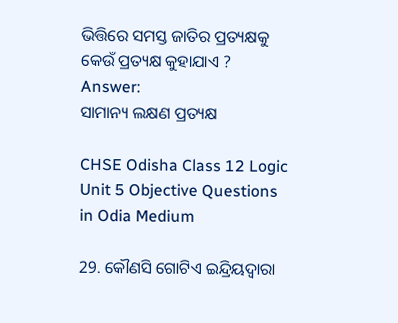ଭିତ୍ତିରେ ସମସ୍ତ ଜାତିର ପ୍ରତ୍ୟକ୍ଷକୁ କେଉଁ ପ୍ରତ୍ୟକ୍ଷ କୁହାଯାଏ ?
Answer:
ସାମାନ୍ୟ ଲକ୍ଷଣ ପ୍ରତ୍ୟକ୍ଷ

CHSE Odisha Class 12 Logic Unit 5 Objective Questions in Odia Medium

29. କୌଣସି ଗୋଟିଏ ଇନ୍ଦ୍ରିୟଦ୍ବାରା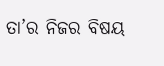ତା’ର ନିଜର ବିଷୟ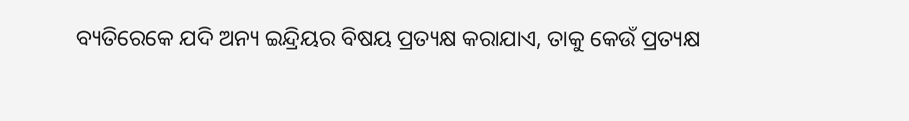ବ୍ୟତିରେକେ ଯଦି ଅନ୍ୟ ଇନ୍ଦ୍ରିୟର ବିଷୟ ପ୍ରତ୍ୟକ୍ଷ କରାଯାଏ, ତାକୁ କେଉଁ ପ୍ରତ୍ୟକ୍ଷ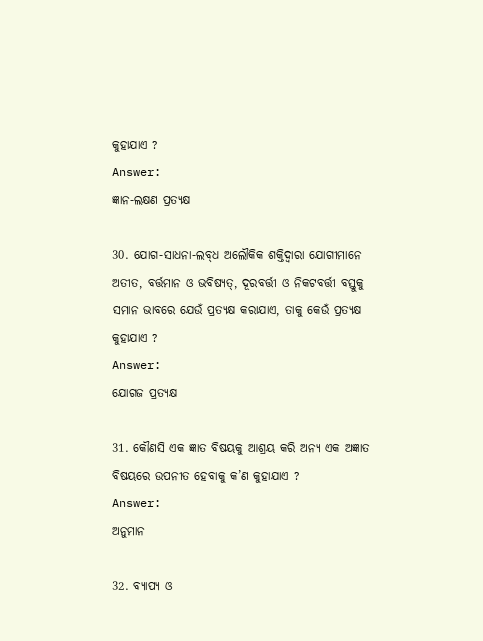କୁହାଯାଏ ?
Answer:
ଜ୍ଞାନ-ଲକ୍ଷଣ ପ୍ରତ୍ୟକ୍ଷ

30. ଯୋଗ-ସାଧନା-ଲବ୍‌ଧ ଅଲୌକିକ ଶକ୍ତିଦ୍ୱାରା ଯୋଗୀମାନେ ଅତୀତ, ବର୍ତ୍ତମାନ ଓ ଭବିଷ୍ୟତ୍, ଦୂରବର୍ତ୍ତୀ ଓ ନିକଟବର୍ତ୍ତୀ ବସ୍ତୁକୁ ସମାନ ଭାବରେ ଯେଉଁ ପ୍ରତ୍ୟକ୍ଷ କରାଯାଏ, ତାକୁ କେଉଁ ପ୍ରତ୍ୟକ୍ଷ କୁହାଯାଏ ?
Answer:
ଯୋଗଜ ପ୍ରତ୍ୟକ୍ଷ

31. କୌଣସି ଏକ ଜ୍ଞାତ ବିଷୟକୁ ଆଶ୍ରୟ କରି ଅନ୍ୟ ଏକ ଅଜ୍ଞାତ ବିଷୟରେ ଉପନୀତ ହେବାକୁ କ’ଣ କୁହାଯାଏ ?
Answer:
ଅନୁମାନ

32. ବ୍ୟାପ୍ୟ ଓ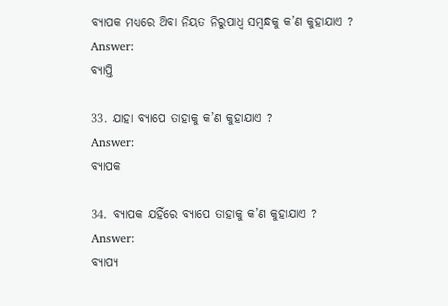ବ୍ୟାପକ ମଧ୍ୟରେ ଥ‌ିବା ନିୟତ ନିରୁପାଧ୍ଵ ସମ୍ବନ୍ଧକୁ କ’ଣ କୁହାଯାଏ ?
Answer:
ବ୍ୟାପ୍ତି

33. ଯାହା ବ୍ୟାପେ ତାହାକୁ କ’ଣ କୁହାଯାଏ ?
Answer:
ବ୍ୟାପକ

34. ବ୍ୟାପକ ଯହିଁରେ ବ୍ୟାପେ ତାହାକୁ କ’ଣ କୁହାଯାଏ ?
Answer:
ବ୍ୟାପ୍ୟ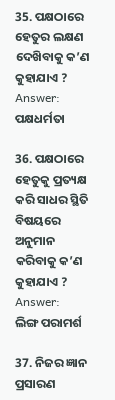35. ପକ୍ଷଠାରେ ହେତୁର ଲକ୍ଷଣ ଦେଖ‌ିବାକୁ କ’ଣ କୁହାଯାଏ ?
Answer:
ପକ୍ଷଧର୍ମତା

36. ପକ୍ଷଠାରେ ହେତୁକୁ ପ୍ରତ୍ୟକ୍ଷ କରି ସାଧର ସ୍ଥିତି ବିଷୟରେ ଅନୁମାନ କରିବାକୁ କ’ଣ କୁହାଯାଏ ?
Answer:
ଲିଙ୍ଗ ପରାମର୍ଶ

37. ନିଜର ଜ୍ଞାନ ପ୍ରସାରଣ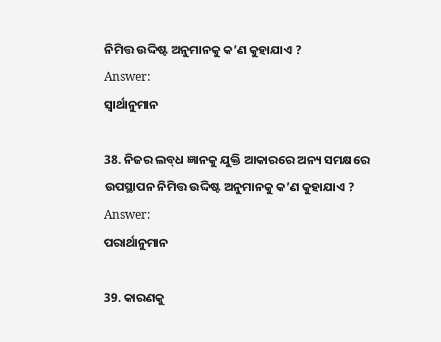ନିମିତ୍ତ ଉଦ୍ଦିଷ୍ଟ ଅନୁମାନକୁ କ’ଣ କୁହାଯାଏ ?
Answer:
ସ୍ବାର୍ଥାନୁମାନ

38. ନିଜର ଲବ୍‌ଧ ଜ୍ଞାନକୁ ଯୁକ୍ତି ଆକାରରେ ଅନ୍ୟ ସମକ୍ଷରେ ଉପସ୍ଥାପନ ନିମିତ୍ତ ଉଦ୍ଦିଷ୍ଟ ଅନୁମାନକୁ କ’ଣ କୁହାଯାଏ ?
Answer:
ପରାର୍ଥାନୁମାନ

39. କାରଣକୁ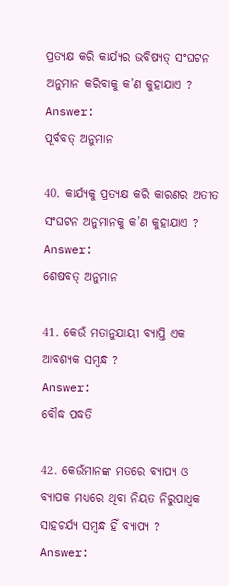ପ୍ରତ୍ୟକ୍ଷ କରି କାର୍ଯ୍ୟର ଭବିଷ୍ୟତ୍ ସଂଘଟନ ଅନୁମାନ କରିବାକୁ କ’ଣ କୁହାଯାଏ ?
Answer:
ପୂର୍ବବତ୍ ଅନୁମାନ

40. କାର୍ଯ୍ୟକୁ ପ୍ରତ୍ୟକ୍ଷ କରି କାରଣର ଅତୀତ ସଂଘଟନ ଅନୁମାନକୁ କ’ଣ କୁହାଯାଏ ?
Answer:
ଶେଷବତ୍ ଅନୁମାନ

41. କେଉଁ ମତାନୁଯାୟୀ ବ୍ୟାପ୍ତି ଏକ ଆବଶ୍ୟକ ସମ୍ବନ୍ଧ ?
Answer:
ବୌଦ୍ଧ ପଦ୍ଧତି

42. କେଉଁମାନଙ୍କ ମତରେ ବ୍ୟାପ୍ୟ ଓ ବ୍ୟାପକ ମଧ୍ୟରେ ଥିବା ନିୟତ ନିରୁପାଧ୍ଵକ ସାହଚର୍ଯ୍ୟ ସମ୍ବନ୍ଧ ହିଁ ବ୍ୟାପ୍ୟ ?
Answer: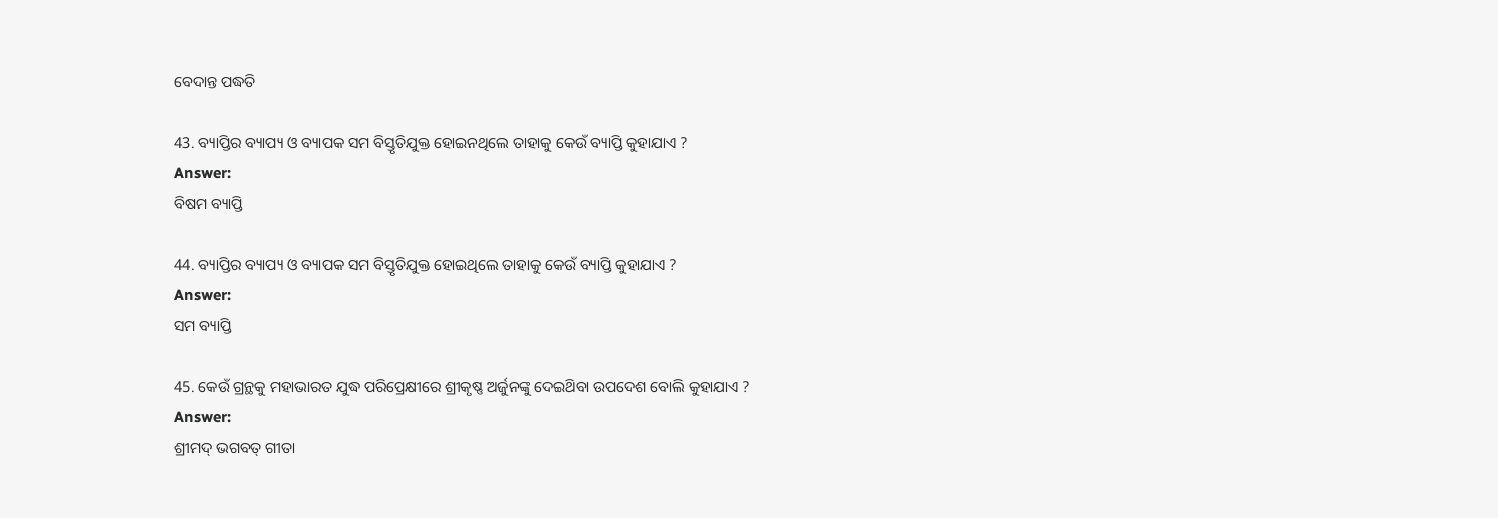ବେଦାନ୍ତ ପଦ୍ଧତି

43. ବ୍ୟାପ୍ତିର ବ୍ୟାପ୍ୟ ଓ ବ୍ୟାପକ ସମ ବିସ୍ତୃତିଯୁକ୍ତ ହୋଇନଥିଲେ ତାହାକୁ କେଉଁ ବ୍ୟାପ୍ତି କୁହାଯାଏ ?
Answer:
ବିଷମ ବ୍ୟାପ୍ତି

44. ବ୍ୟାପ୍ତିର ବ୍ୟାପ୍ୟ ଓ ବ୍ୟାପକ ସମ ବିସ୍ତୃତିଯୁକ୍ତ ହୋଇଥିଲେ ତାହାକୁ କେଉଁ ବ୍ୟାପ୍ତି କୁହାଯାଏ ?
Answer:
ସମ ବ୍ୟାପ୍ତି

45. କେଉଁ ଗ୍ରନ୍ଥକୁ ମହାଭାରତ ଯୁଦ୍ଧ ପରିପ୍ରେକ୍ଷୀରେ ଶ୍ରୀକୃଷ୍ଣ ଅର୍ଜୁନଙ୍କୁ ଦେଇଥ‌ିବା ଉପଦେଶ ବୋଲି କୁହାଯାଏ ?
Answer:
ଶ୍ରୀମଦ୍ ଭଗବତ୍ ଗୀତା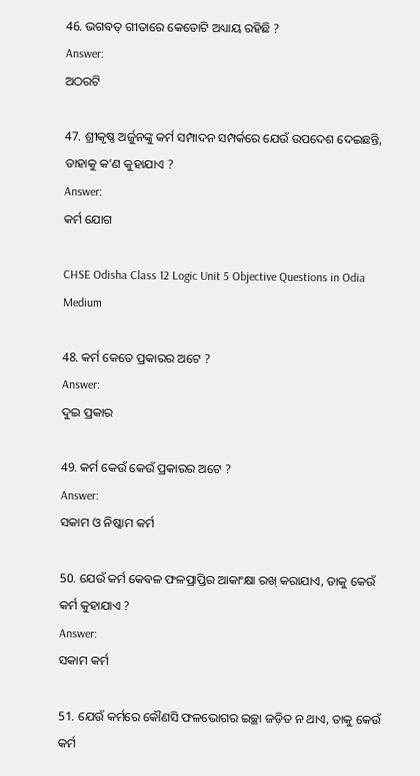46. ଭଗବତ୍ ଗୀତାରେ କେତୋଟି ଅଧ୍ୟାୟ ରହିଛି ?
Answer:
ଅଠରଟି

47. ଶ୍ରୀକୃଷ୍ଣ ଅର୍ଜୁନଙ୍କୁ କର୍ମ ସମ୍ପାଦନ ସମ୍ପର୍କରେ ଯେଉଁ ଉପଦେଶ ଦେଇଛନ୍ତି, ତାହାକୁ କ’ଣ କୁହାଯାଏ ?
Answer:
କର୍ମ ଯୋଗ

CHSE Odisha Class 12 Logic Unit 5 Objective Questions in Odia Medium

48. କର୍ମ କେତେ ପ୍ରକାରର ଅଟେ ?
Answer:
ଦୁଇ ପ୍ରକାର

49. କର୍ମ କେଉଁ କେଉଁ ପ୍ରକାରର ଅଟେ ?
Answer:
ସକାମ ଓ ନିଷ୍କାମ କର୍ମ

50. ଯେଉଁ କର୍ମ କେବଳ ଫଳପ୍ରାପ୍ତିର ଆକାଂକ୍ଷା ରଖ୍ କରାଯାଏ, ତାକୁ କେଉଁ କର୍ମ କୁହାଯାଏ ?
Answer:
ସକାମ କର୍ମ

51. ଯେଉଁ କର୍ମରେ କୌଣସି ଫଳଭୋଗର ଇଚ୍ଛା ଜଡ଼ିତ ନ ଥାଏ, ତାକୁ କେଉଁ କର୍ମ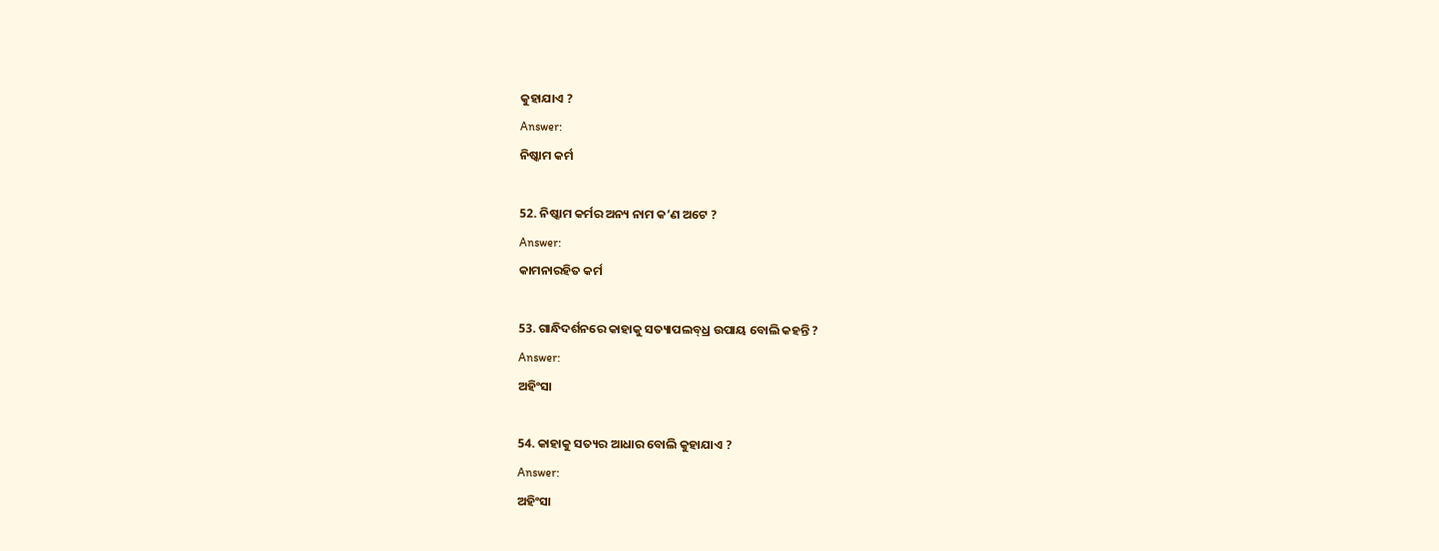କୁହାଯାଏ ?
Answer:
ନିଷ୍କାମ କର୍ମ

52. ନିଷ୍କାମ କର୍ମର ଅନ୍ୟ ନାମ କ’ଣ ଅଟେ ?
Answer:
କାମନାରହିତ କର୍ମ

53. ଗାନ୍ଧିଦର୍ଶନରେ କାହାକୁ ସତ୍ୟାପଲବ୍‌ଧ୍ର ଉପାୟ ବୋଲି କହନ୍ତି ?
Answer:
ଅହିଂସା

54. କାହାକୁ ସତ୍ୟର ଆଧାର ବୋଲି କୁହାଯାଏ ?
Answer:
ଅହିଂସା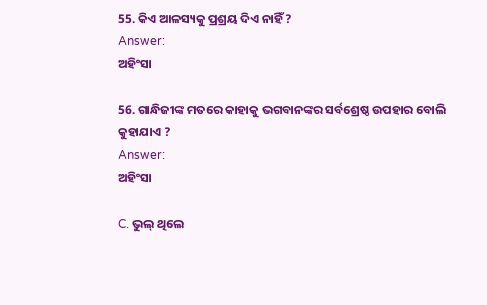55. କିଏ ଆଳସ୍ୟକୁ ପ୍ରଶ୍ରୟ ଦିଏ ନାହିଁ ?
Answer:
ଅହିଂସା

56. ଗାନ୍ଧିଜୀଙ୍କ ମତରେ କାହାକୁ ଭଗବାନଙ୍କର ସର୍ବଶ୍ରେଷ୍ଠ ଉପହାର ବୋଲି କୁହାଯାଏ ?
Answer:
ଅହିଂସା

C. ଭୁଲ୍ ଥିଲେ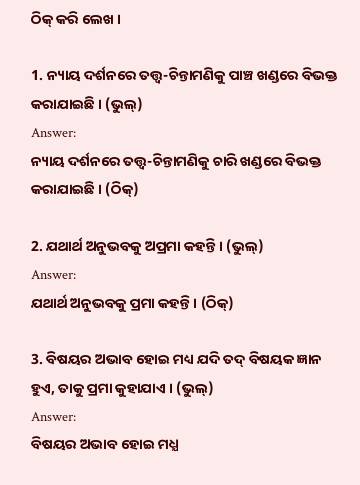ଠିକ୍ କରି ଲେଖ ।

1. ନ୍ୟାୟ ଦର୍ଶନରେ ତତ୍ତ୍ଵ-ଚିନ୍ତାମଣିକୁ ପାଞ୍ଚ ଖଣ୍ଡରେ ବିଭକ୍ତ କରାଯାଇଛି । (ଭୁଲ୍)
Answer:
ନ୍ୟାୟ ଦର୍ଶନରେ ତତ୍ତ୍ଵ-ଚିନ୍ତାମଣିକୁ ଚାରି ଖଣ୍ଡରେ ବିଭକ୍ତ କରାଯାଇଛି । (ଠିକ୍)

2. ଯଥାର୍ଥ ଅନୁଭବକୁ ଅପ୍ରମା କହନ୍ତି । (ଭୁଲ୍)
Answer:
ଯଥାର୍ଥ ଅନୁଭବକୁ ପ୍ରମା କହନ୍ତି । (ଠିକ୍)

3. ବିଷୟର ଅଭାବ ହୋଇ ମଧ୍ୟ ଯଦି ତଦ୍ ବିଷୟକ ଜ୍ଞାନ ହୁଏ, ତାକୁ ପ୍ରମା କୁହାଯାଏ । (ଭୁଲ୍)
Answer:
ବିଷୟର ଅଭାବ ହୋଇ ମଧ୍ଯ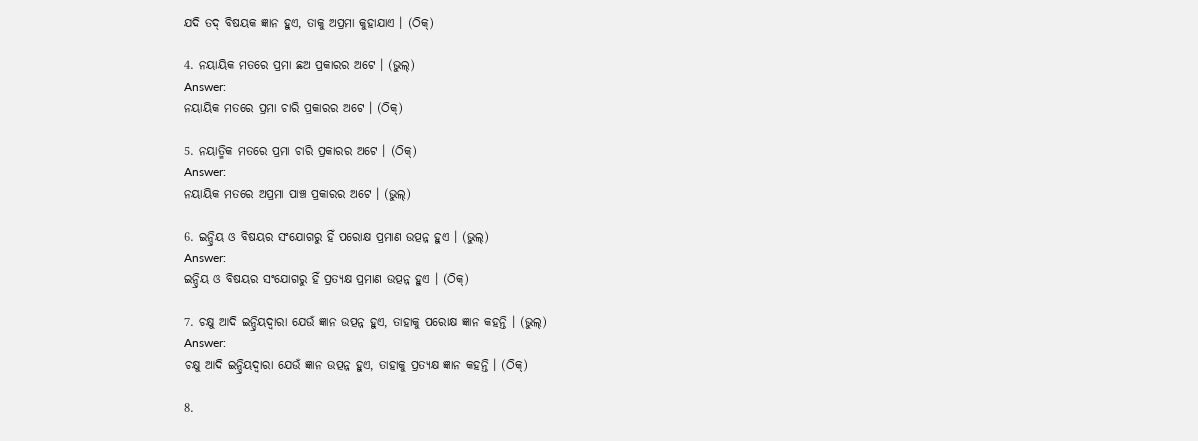ଯଦି ତଦ୍ ବିଷୟକ ଜ୍ଞାନ ହୁଏ, ତାକୁ ଅପ୍ରମା କୁହାଯାଏ । (ଠିକ୍)

4. ନୟାୟିକ ମତରେ ପ୍ରମା ଛଅ ପ୍ରକାରର ଅଟେ । (ଭୁଲ୍)
Answer:
ନୟାୟିକ ମତରେ ପ୍ରମା ଚାରି ପ୍ରକାରର ଅଟେ । (ଠିକ୍)

5. ନୟାତ୍ମିକ ମତରେ ପ୍ରମା ଚାରି ପ୍ରକାରର ଅଟେ । (ଠିକ୍)
Answer:
ନୟାୟିକ ମତରେ ଅପ୍ରମା ପାଞ୍ଚ ପ୍ରକାରର ଅଟେ । (ଭୁଲ୍)

6. ଇନ୍ଦ୍ରିୟ ଓ ବିଷୟର ସଂଯୋଗରୁ ହିଁ ପରୋକ୍ଷ ପ୍ରମାଣ ଉତ୍ପନ୍ନ ହୁଏ । (ଭୁଲ୍)
Answer:
ଇନ୍ଦ୍ରିୟ ଓ ବିଷୟର ସଂଯୋଗରୁ ହିଁ ପ୍ରତ୍ୟକ୍ଷ ପ୍ରମାଣ ଉତ୍ପନ୍ନ ହୁଏ । (ଠିକ୍)

7. ଚକ୍ଷୁ ଆଦି ଇନ୍ଦ୍ରିୟଦ୍ବାରା ଯେଉଁ ଜ୍ଞାନ ଉତ୍ପନ୍ନ ହୁଏ, ତାହାକୁ ପରୋକ୍ଷ ଜ୍ଞାନ କହନ୍ତି । (ଭୁଲ୍)
Answer:
ଚକ୍ଷୁ ଆଦି ଇନ୍ଦ୍ରିୟଦ୍ବାରା ଯେଉଁ ଜ୍ଞାନ ଉତ୍ପନ୍ନ ହୁଏ, ତାହାକୁ ପ୍ରତ୍ୟକ୍ଷ ଜ୍ଞାନ କହନ୍ତି । (ଠିକ୍)

8.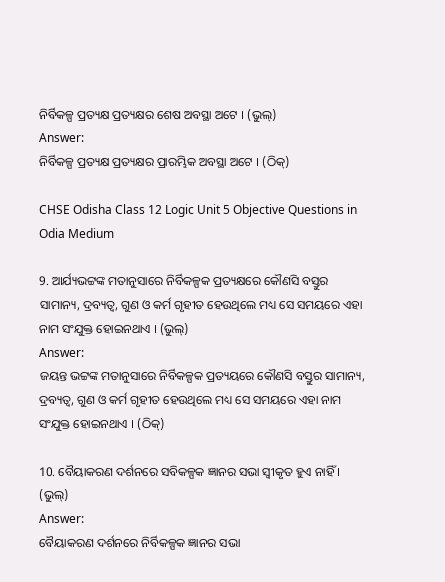ନିର୍ବିକଳ୍ପ ପ୍ରତ୍ୟକ୍ଷ ପ୍ରତ୍ୟକ୍ଷର ଶେଷ ଅବସ୍ଥା ଅଟେ । (ଭୁଲ୍)
Answer:
ନିର୍ବିକଳ୍ପ ପ୍ରତ୍ୟକ୍ଷ ପ୍ରତ୍ୟକ୍ଷର ପ୍ରାରମ୍ଭିକ ଅବସ୍ଥା ଅଟେ । (ଠିକ୍)

CHSE Odisha Class 12 Logic Unit 5 Objective Questions in Odia Medium

9. ଆର୍ଯ୍ୟଭଟ୍ଟଙ୍କ ମତାନୁସାରେ ନିର୍ବିକଳ୍ପକ ପ୍ରତ୍ୟକ୍ଷରେ କୌଣସି ବସ୍ତୁର ସାମାନ୍ୟ, ଦ୍ରବ୍ୟତ୍ୱ, ଗୁଣ ଓ କର୍ମ ଗୃହୀତ ହେଉଥିଲେ ମଧ୍ୟ ସେ ସମୟରେ ଏହା ନାମ ସଂଯୁକ୍ତ ହୋଇନଥାଏ । (ଭୁଲ୍)
Answer:
ଜୟନ୍ତ ଭଟ୍ଟଙ୍କ ମତାନୁସାରେ ନିର୍ବିକଳ୍ପକ ପ୍ରତ୍ୟୟରେ କୌଣସି ବସ୍ତୁର ସାମାନ୍ୟ, ଦ୍ରବ୍ୟତ୍ବ, ଗୁଣ ଓ କର୍ମ ଗୃହୀତ ହେଉଥିଲେ ମଧ୍ୟ ସେ ସମୟରେ ଏହା ନାମ ସଂଯୁକ୍ତ ହୋଇନଥାଏ । (ଠିକ୍)

10. ବୈୟାକରଣ ଦର୍ଶନରେ ସବିକଳ୍ପକ ଜ୍ଞାନର ସଭା ସ୍ବୀକୃତ ହୁଏ ନାହିଁ । (ଭୁଲ୍)
Answer:
ବୈୟାକରଣ ଦର୍ଶନରେ ନିର୍ବିକଳ୍ପକ ଜ୍ଞାନର ସଭା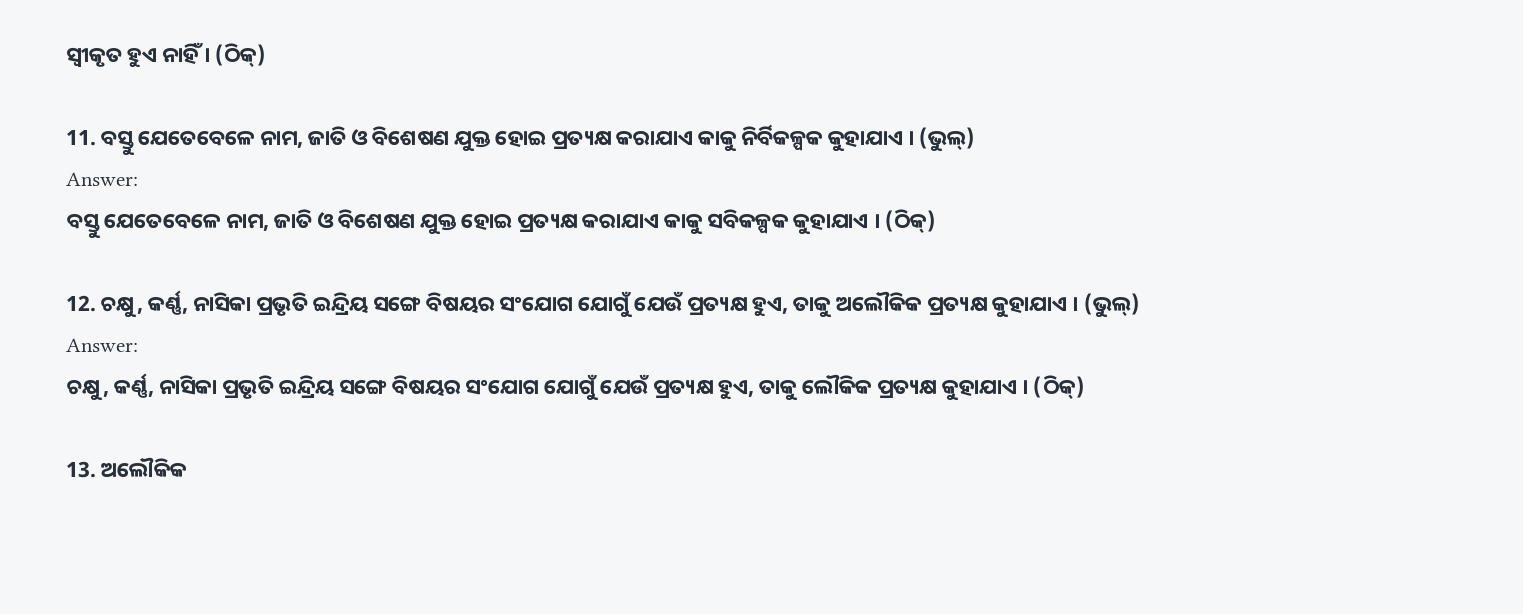ସ୍ବୀକୃତ ହୁଏ ନାହିଁ । (ଠିକ୍)

11. ବସ୍ତୁ ଯେତେବେଳେ ନାମ, ଜାତି ଓ ବିଶେଷଣ ଯୁକ୍ତ ହୋଇ ପ୍ରତ୍ୟକ୍ଷ କରାଯାଏ କାକୁ ନିର୍ବିକଳ୍ପକ କୁହାଯାଏ । (ଭୁଲ୍)
Answer:
ବସ୍ତୁ ଯେତେବେଳେ ନାମ, ଜାତି ଓ ବିଶେଷଣ ଯୁକ୍ତ ହୋଇ ପ୍ରତ୍ୟକ୍ଷ କରାଯାଏ କାକୁ ସବିକଳ୍ପକ କୁହାଯାଏ । (ଠିକ୍)

12. ଚକ୍ଷୁ, କର୍ଣ୍ଣ, ନାସିକା ପ୍ରଭୃତି ଇନ୍ଦ୍ରିୟ ସଙ୍ଗେ ବିଷୟର ସଂଯୋଗ ଯୋଗୁଁ ଯେଉଁ ପ୍ରତ୍ୟକ୍ଷ ହୁଏ, ତାକୁ ଅଲୌକିକ ପ୍ରତ୍ୟକ୍ଷ କୁହାଯାଏ । (ଭୁଲ୍)
Answer:
ଚକ୍ଷୁ, କର୍ଣ୍ଣ, ନାସିକା ପ୍ରଭୃତି ଇନ୍ଦ୍ରିୟ ସଙ୍ଗେ ବିଷୟର ସଂଯୋଗ ଯୋଗୁଁ ଯେଉଁ ପ୍ରତ୍ୟକ୍ଷ ହୁଏ, ତାକୁ ଲୌକିକ ପ୍ରତ୍ୟକ୍ଷ କୁହାଯାଏ । (ଠିକ୍)

13. ଅଲୌକିକ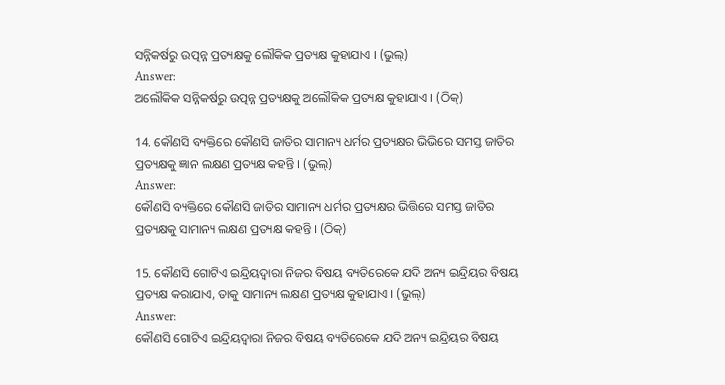ସନ୍ନିକର୍ଷରୁ ଉତ୍ପନ୍ନ ପ୍ରତ୍ୟକ୍ଷକୁ ଲୌକିକ ପ୍ରତ୍ୟକ୍ଷ କୁହାଯାଏ । (ଭୁଲ୍)
Answer:
ଅଲୌକିକ ସନ୍ନିକର୍ଷରୁ ଉତ୍ପନ୍ନ ପ୍ରତ୍ୟକ୍ଷକୁ ଅଲୌକିକ ପ୍ରତ୍ୟକ୍ଷ କୁହାଯାଏ । (ଠିକ୍)

14. କୌଣସି ବ୍ୟକ୍ତିରେ କୌଣସି ଜାତିର ସାମାନ୍ୟ ଧର୍ମର ପ୍ରତ୍ୟକ୍ଷର ଭିଭିରେ ସମସ୍ତ ଜାତିର ପ୍ରତ୍ୟକ୍ଷକୁ ଜ୍ଞାନ ଲକ୍ଷଣ ପ୍ରତ୍ୟକ୍ଷ କହନ୍ତି । (ଭୁଲ୍)
Answer:
କୌଣସି ବ୍ୟକ୍ତିରେ କୌଣସି ଜାତିର ସାମାନ୍ୟ ଧର୍ମର ପ୍ରତ୍ୟକ୍ଷର ଭିତ୍ତିରେ ସମସ୍ତ ଜାତିର ପ୍ରତ୍ୟକ୍ଷକୁ ସାମାନ୍ୟ ଲକ୍ଷଣ ପ୍ରତ୍ୟକ୍ଷ କହନ୍ତି । (ଠିକ୍)

15. କୌଣସି ଗୋଟିଏ ଇନ୍ଦ୍ରିୟଦ୍ବାରା ନିଜର ବିଷୟ ବ୍ୟତିରେକେ ଯଦି ଅନ୍ୟ ଇନ୍ଦ୍ରିୟର ବିଷୟ ପ୍ରତ୍ୟକ୍ଷ କରାଯାଏ, ତାକୁ ସାମାନ୍ୟ ଲକ୍ଷଣ ପ୍ରତ୍ୟକ୍ଷ କୁହାଯାଏ । (ଭୁଲ୍)
Answer:
କୌଣସି ଗୋଟିଏ ଇନ୍ଦ୍ରିୟଦ୍ବାରା ନିଜର ବିଷୟ ବ୍ୟତିରେକେ ଯଦି ଅନ୍ୟ ଇନ୍ଦ୍ରିୟର ବିଷୟ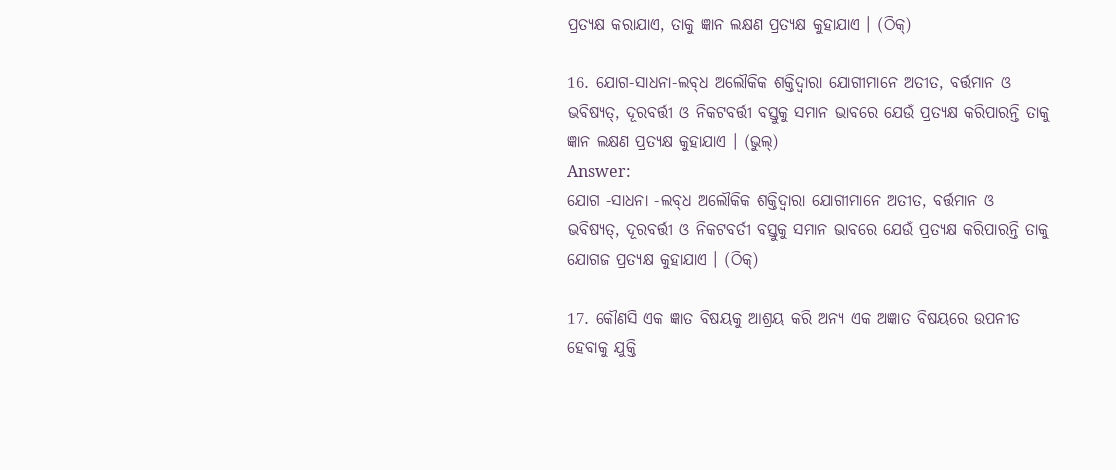ପ୍ରତ୍ୟକ୍ଷ କରାଯାଏ, ତାକୁ ଜ୍ଞାନ ଲକ୍ଷଣ ପ୍ରତ୍ୟକ୍ଷ କୁହାଯାଏ । (ଠିକ୍)

16. ଯୋଗ-ସାଧନା-ଲବ୍‌ଧ ଅଲୌକିକ ଶକ୍ତିଦ୍ଵାରା ଯୋଗୀମାନେ ଅତୀତ, ବର୍ତ୍ତମାନ ଓ ଭବିଷ୍ୟତ୍‌, ଦୂରବର୍ତ୍ତୀ ଓ ନିକଟବର୍ତ୍ତୀ ବସ୍ତୁକୁ ସମାନ ଭାବରେ ଯେଉଁ ପ୍ରତ୍ୟକ୍ଷ କରିପାରନ୍ତି ତାକୁ ଜ୍ଞାନ ଲକ୍ଷଣ ପ୍ରତ୍ୟକ୍ଷ କୁହାଯାଏ । (ଭୁଲ୍)
Answer:
ଯୋଗ -ସାଧନା -ଲବ୍‌ଧ ଅଲୌକିକ ଶକ୍ତିଦ୍ଵାରା ଯୋଗୀମାନେ ଅତୀତ, ବର୍ତ୍ତମାନ ଓ ଭବିଷ୍ୟତ୍, ଦୂରବର୍ତ୍ତୀ ଓ ନିକଟବର୍ତୀ ବସ୍ତୁକୁ ସମାନ ଭାବରେ ଯେଉଁ ପ୍ରତ୍ୟକ୍ଷ କରିପାରନ୍ତି ତାକୁ ଯୋଗଜ ପ୍ରତ୍ୟକ୍ଷ କୁହାଯାଏ । (ଠିକ୍)

17. କୌଣସି ଏକ ଜ୍ଞାତ ବିଷୟକୁ ଆଶ୍ରୟ କରି ଅନ୍ୟ ଏକ ଅଜ୍ଞାତ ବିଷୟରେ ଉପନୀତ ହେବାକୁ ଯୁକ୍ତି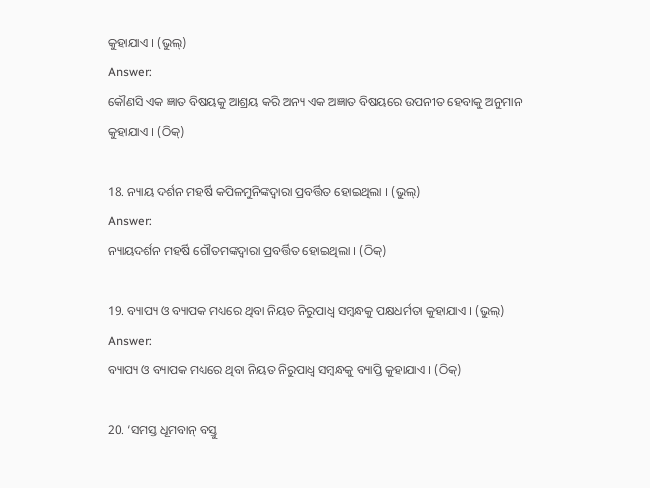କୁହାଯାଏ । (ଭୁଲ୍)
Answer:
କୌଣସି ଏକ ଜ୍ଞାତ ବିଷୟକୁ ଆଶ୍ରୟ କରି ଅନ୍ୟ ଏକ ଅଜ୍ଞାତ ବିଷୟରେ ଉପନୀତ ହେବାକୁ ଅନୁମାନ କୁହାଯାଏ । (ଠିକ୍)

18. ନ୍ୟାୟ ଦର୍ଶନ ମହର୍ଷି କପିଳମୁନିଙ୍କଦ୍ଵାରା ପ୍ରବର୍ତ୍ତିତ ହୋଇଥିଲା । (ଭୁଲ୍)
Answer:
ନ୍ୟାୟଦର୍ଶନ ମହର୍ଷି ଗୌତମଙ୍କଦ୍ଵାରା ପ୍ରବର୍ତ୍ତିତ ହୋଇଥିଲା । (ଠିକ୍)

19. ବ୍ୟାପ୍ୟ ଓ ବ୍ୟାପକ ମଧ୍ୟରେ ଥିବା ନିୟତ ନିରୁପାଧ୍ଵ ସମ୍ବନ୍ଧକୁ ପକ୍ଷଧର୍ମତା କୁହାଯାଏ । (ଭୁଲ୍)
Answer:
ବ୍ୟାପ୍ୟ ଓ ବ୍ୟାପକ ମଧ୍ୟରେ ଥିବା ନିୟତ ନିରୁପାଧ୍ଵ ସମ୍ବନ୍ଧକୁ ବ୍ୟାପ୍ତି କୁହାଯାଏ । (ଠିକ୍)

20. ‘ସମସ୍ତ ଧୂମବାନ୍ ବସ୍ତୁ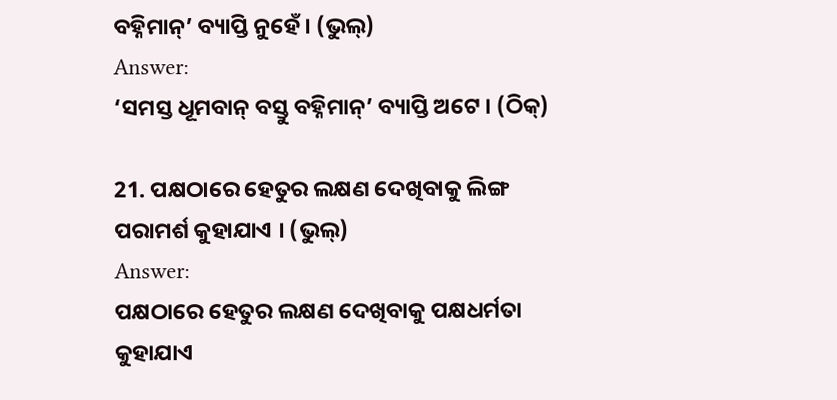ବହ୍ନିମାନ୍’ ବ୍ୟାପ୍ତି ନୁହେଁ । (ଭୁଲ୍)
Answer:
‘ସମସ୍ତ ଧୂମବାନ୍ ବସ୍ତୁ ବହ୍ନିମାନ୍’ ବ୍ୟାପ୍ତି ଅଟେ । (ଠିକ୍)

21. ପକ୍ଷଠାରେ ହେତୁର ଲକ୍ଷଣ ଦେଖିବାକୁ ଲିଙ୍ଗ ପରାମର୍ଶ କୁହାଯାଏ । (ଭୁଲ୍)
Answer:
ପକ୍ଷଠାରେ ହେତୁର ଲକ୍ଷଣ ଦେଖିବାକୁ ପକ୍ଷଧର୍ମତା କୁହାଯାଏ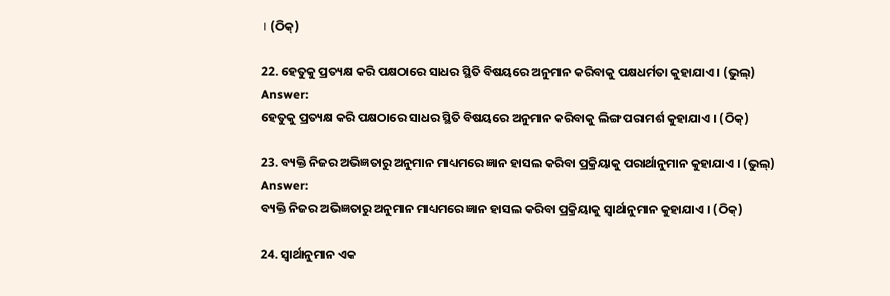। (ଠିକ୍)

22. ହେତୁକୁ ପ୍ରତ୍ୟକ୍ଷ କରି ପକ୍ଷଠାରେ ସାଧର ସ୍ଥିତି ବିଷୟରେ ଅନୁମାନ କରିବାକୁ ପକ୍ଷଧର୍ମତା କୁହାଯାଏ । (ଭୁଲ୍)
Answer:
ହେତୁକୁ ପ୍ରତ୍ୟକ୍ଷ କରି ପକ୍ଷଠାରେ ସାଧର ସ୍ଥିତି ବିଷୟରେ ଅନୁମାନ କରିବାକୁ ଲିଙ୍ଗ ପରାମର୍ଶ କୁହାଯାଏ । (ଠିକ୍)

23. ବ୍ୟକ୍ତି ନିଜର ଅଭିଜ୍ଞତାରୁ ଅନୁମାନ ମାଧ୍ୟମରେ ଜ୍ଞାନ ହାସଲ କରିବା ପ୍ରକ୍ରିୟାକୁ ପରାର୍ଥାନୁମାନ କୁହାଯାଏ । (ଭୁଲ୍)
Answer:
ବ୍ୟକ୍ତି ନିଜର ଅଭିଜ୍ଞତାରୁ ଅନୁମାନ ମାଧ୍ୟମରେ ଜ୍ଞାନ ହାସଲ କରିବା ପ୍ରକ୍ରିୟାକୁ ସ୍ୱାର୍ଥାନୁମାନ କୁହାଯାଏ । (ଠିକ୍)

24. ସ୍ଵାର୍ଥାନୁମାନ ଏକ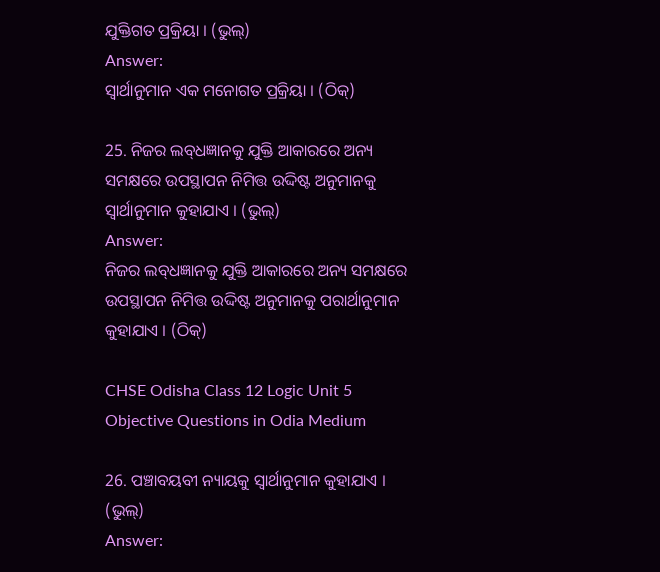ଯୁକ୍ତିଗତ ପ୍ରକ୍ରିୟା । (ଭୁଲ୍)
Answer:
ସ୍ଵାର୍ଥାନୁମାନ ଏକ ମନୋଗତ ପ୍ରକ୍ରିୟା । (ଠିକ୍)

25. ନିଜର ଲବ୍‌ଧଜ୍ଞାନକୁ ଯୁକ୍ତି ଆକାରରେ ଅନ୍ୟ ସମକ୍ଷରେ ଉପସ୍ଥାପନ ନିମିତ୍ତ ଉଦ୍ଦିଷ୍ଟ ଅନୁମାନକୁ ସ୍ୱାର୍ଥାନୁମାନ କୁହାଯାଏ । (ଭୁଲ୍)
Answer:
ନିଜର ଲବ୍‌ଧଜ୍ଞାନକୁ ଯୁକ୍ତି ଆକାରରେ ଅନ୍ୟ ସମକ୍ଷରେ ଉପସ୍ଥାପନ ନିମିତ୍ତ ଉଦ୍ଦିଷ୍ଟ ଅନୁମାନକୁ ପରାର୍ଥାନୁମାନ କୁହାଯାଏ । (ଠିକ୍)

CHSE Odisha Class 12 Logic Unit 5 Objective Questions in Odia Medium

26. ପଞ୍ଚାବୟବୀ ନ୍ୟାୟକୁ ସ୍ଵାର୍ଥାନୁମାନ କୁହାଯାଏ । (ଭୁଲ୍)
Answer: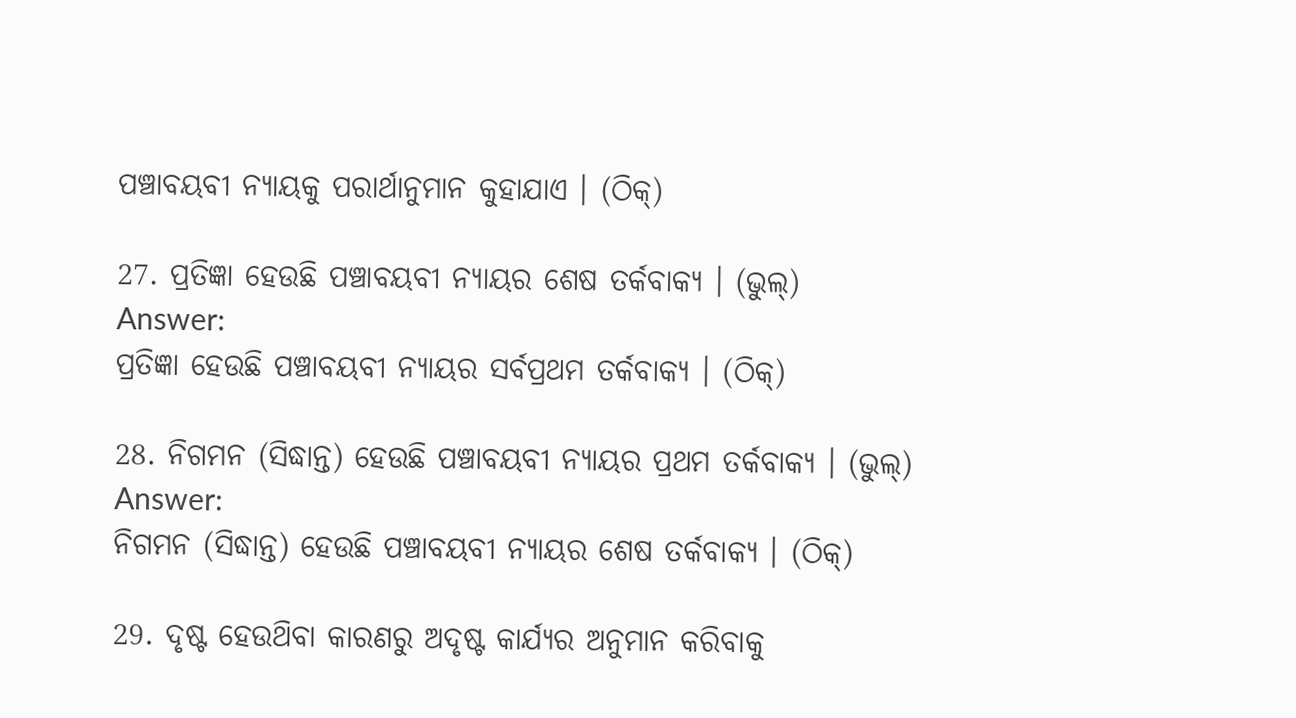ପଞ୍ଚାବୟବୀ ନ୍ୟାୟକୁ ପରାର୍ଥାନୁମାନ କୁହାଯାଏ । (ଠିକ୍)

27. ପ୍ରତିଜ୍ଞା ହେଉଛି ପଞ୍ଚାବୟବୀ ନ୍ୟାୟର ଶେଷ ତର୍କବାକ୍ୟ । (ଭୁଲ୍)
Answer:
ପ୍ରତିଜ୍ଞା ହେଉଛି ପଞ୍ଚାବୟବୀ ନ୍ୟାୟର ସର୍ବପ୍ରଥମ ତର୍କବାକ୍ୟ । (ଠିକ୍)

28. ନିଗମନ (ସିଦ୍ଧାନ୍ତ) ହେଉଛି ପଞ୍ଚାବୟବୀ ନ୍ୟାୟର ପ୍ରଥମ ତର୍କବାକ୍ୟ । (ଭୁଲ୍)
Answer:
ନିଗମନ (ସିଦ୍ଧାନ୍ତ) ହେଉଛି ପଞ୍ଚାବୟବୀ ନ୍ୟାୟର ଶେଷ ତର୍କବାକ୍ୟ । (ଠିକ୍)

29. ଦୃଷ୍ଟ ହେଉଥ‌ିବା କାରଣରୁ ଅଦୃଷ୍ଟ କାର୍ଯ୍ୟର ଅନୁମାନ କରିବାକୁ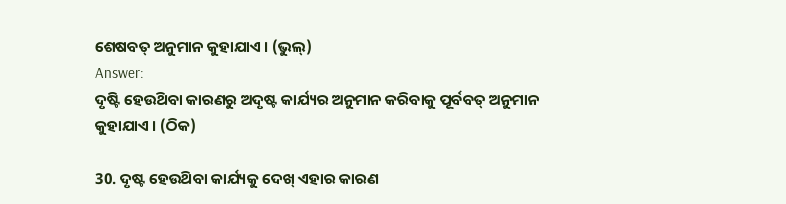ଶେଷବତ୍ ଅନୁମାନ କୁହାଯାଏ । (ଭୁଲ୍)
Answer:
ଦୃଷ୍ଟି ହେଉଥ‌ିବା କାରଣରୁ ଅଦୃଷ୍ଟ କାର୍ଯ୍ୟର ଅନୁମାନ କରିବାକୁ ପୂର୍ବବତ୍ ଅନୁମାନ କୁହାଯାଏ । (ଠିକ)

30. ଦୃଷ୍ଟ ହେଉଥ‌ିବା କାର୍ଯ୍ୟକୁ ଦେଖ୍ ଏହାର କାରଣ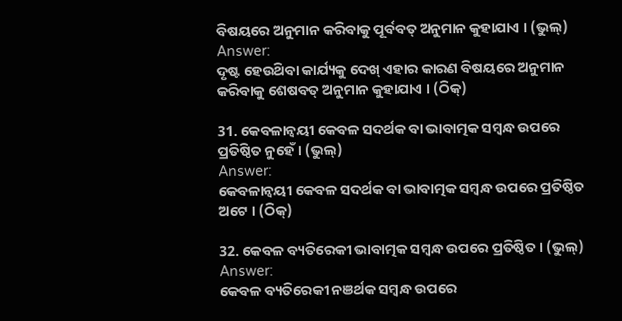ବିଷୟରେ ଅନୁମାନ କରିବାକୁ ପୂର୍ବବତ୍ ଅନୁମାନ କୁହାଯାଏ । (ଭୁଲ୍)
Answer:
ଦୃଷ୍ଟ ହେଉଥ‌ିବା କାର୍ଯ୍ୟକୁ ଦେଖ୍ ଏହାର କାରଣ ବିଷୟରେ ଅନୁମାନ କରିବାକୁ ଶେଷବତ୍ ଅନୁମାନ କୁହାଯାଏ । (ଠିକ୍)

31. କେବଳାନ୍ବୟୀ କେବଳ ସଦର୍ଥକ ବା ଭାବାତ୍ମକ ସମ୍ବନ୍ଧ ଉପରେ ପ୍ରତିଷ୍ଠିତ ନୁହେଁ । (ଭୁଲ୍)
Answer:
କେବଳାନ୍ବୟୀ କେବଳ ସଦର୍ଥକ ବା ଭାବାତ୍ମକ ସମ୍ବନ୍ଧ ଉପରେ ପ୍ରତିଷ୍ଠିତ ଅଟେ । (ଠିକ୍)

32. କେବଳ ବ୍ୟତିରେକୀ ଭାବାତ୍ମକ ସମ୍ବନ୍ଧ ଉପରେ ପ୍ରତିଷ୍ଠିତ । (ଭୁଲ୍)
Answer:
କେବଳ ବ୍ୟତିରେକୀ ନଞର୍ଥକ ସମ୍ବନ୍ଧ ଉପରେ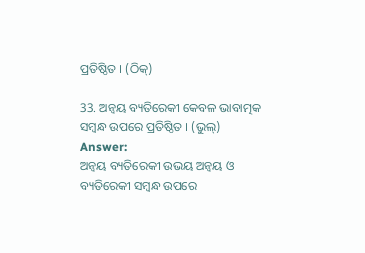ପ୍ରତିଷ୍ଠିତ । (ଠିକ୍)

33. ଅନ୍ବୟ ବ୍ୟତିରେକୀ କେବଳ ଭାବାତ୍ମକ ସମ୍ବନ୍ଧ ଉପରେ ପ୍ରତିଷ୍ଠିତ । (ଭୁଲ୍)
Answer:
ଅନ୍ବୟ ବ୍ୟତିରେକୀ ଉଭୟ ଅନ୍ବୟ ଓ ବ୍ୟତିରେକୀ ସମ୍ବନ୍ଧ ଉପରେ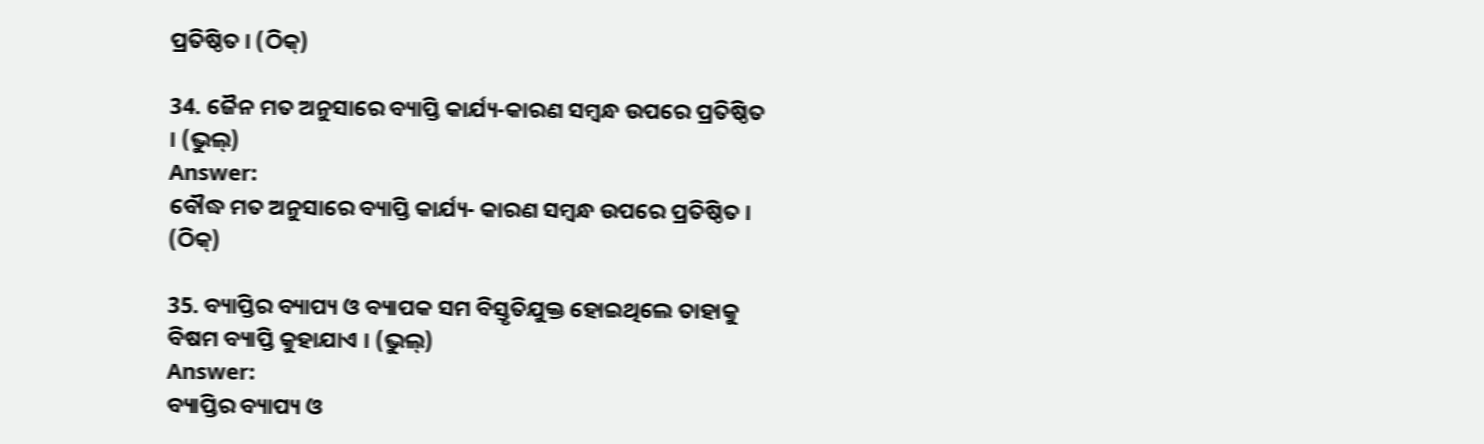ପ୍ରତିଷ୍ଠିତ । (ଠିକ୍)

34. ଜୈନ ମତ ଅନୁସାରେ ବ୍ୟାପ୍ତି କାର୍ଯ୍ୟ-କାରଣ ସମ୍ବନ୍ଧ ଉପରେ ପ୍ରତିଷ୍ଠିତ । (ଭୁଲ୍)
Answer:
ବୌଦ୍ଧ ମତ ଅନୁସାରେ ବ୍ୟାପ୍ତି କାର୍ଯ୍ୟ- କାରଣ ସମ୍ବନ୍ଧ ଉପରେ ପ୍ରତିଷ୍ଠିତ । (ଠିକ୍)

35. ବ୍ୟାପ୍ତିର ବ୍ୟାପ୍ୟ ଓ ବ୍ୟାପକ ସମ ବିସ୍ତୃତିଯୁକ୍ତ ହୋଇଥିଲେ ତାହାକୁ ବିଷମ ବ୍ୟାପ୍ତି କୁହାଯାଏ । (ଭୁଲ୍)
Answer:
ବ୍ୟାପ୍ତିର ବ୍ୟାପ୍ୟ ଓ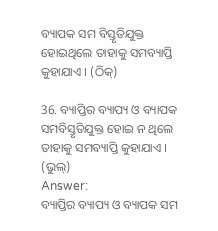ବ୍ୟାପକ ସମ ବିସ୍ତୃତିଯୁକ୍ତ ହୋଇଥିଲେ ତାହାକୁ ସମବ୍ୟାପ୍ତି କୁହାଯାଏ । (ଠିକ୍)

36. ବ୍ୟାପ୍ତିର ବ୍ୟାପ୍ୟ ଓ ବ୍ୟାପକ ସମବିସ୍ତୃତିଯୁକ୍ତ ହୋଇ ନ ଥିଲେ ତାହାକୁ ସମବ୍ୟାପ୍ତି କୁହାଯାଏ । (ଭୁଲ୍)
Answer:
ବ୍ୟାପ୍ତିର ବ୍ୟାପ୍ୟ ଓ ବ୍ୟାପକ ସମ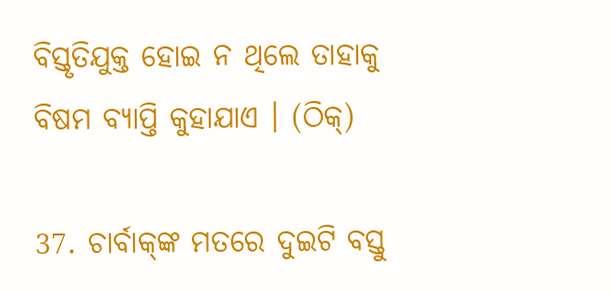ବିସ୍ତୃତିଯୁକ୍ତ ହୋଇ ନ ଥିଲେ ତାହାକୁ ବିଷମ ବ୍ୟାପ୍ତି କୁହାଯାଏ । (ଠିକ୍)

37. ଚାର୍ବାକ୍‌ଙ୍କ ମତରେ ଦୁଇଟି ବସ୍ତୁ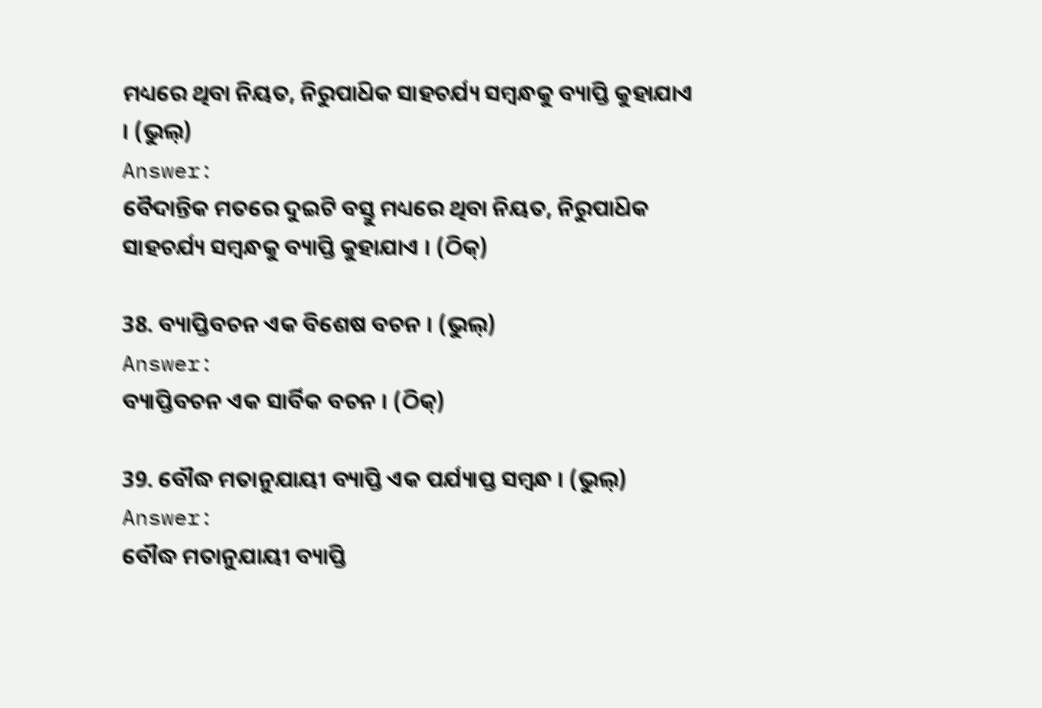ମଧ୍ୟରେ ଥିବା ନିୟତ, ନିରୁପାଧ‌ିକ ସାହଚର୍ଯ୍ୟ ସମ୍ବନ୍ଧକୁ ବ୍ୟାପ୍ତି କୁହାଯାଏ । (ଭୁଲ୍)
Answer:
ବୈଦାନ୍ତିକ ମତରେ ଦୁଇଟି ବସ୍ତୁ ମଧ୍ୟରେ ଥିବା ନିୟତ, ନିରୁପାଧ‌ିକ ସାହଚର୍ଯ୍ୟ ସମ୍ବନ୍ଧକୁ ବ୍ୟାପ୍ତି କୁହାଯାଏ । (ଠିକ୍)

38. ବ୍ୟାପ୍ତିବଚନ ଏକ ବିଶେଷ ବଚନ । (ଭୁଲ୍)
Answer:
ବ୍ୟାପ୍ତିବଚନ ଏକ ସାର୍ବିକ ବଚନ । (ଠିକ୍)

39. ବୌଦ୍ଧ ମତାନୁଯାୟୀ ବ୍ୟାପ୍ତି ଏକ ପର୍ଯ୍ୟାପ୍ତ ସମ୍ବନ୍ଧ । (ଭୁଲ୍)
Answer:
ବୌଦ୍ଧ ମତାନୁଯାୟୀ ବ୍ୟାପ୍ତି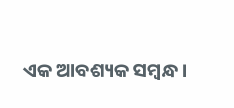ଏକ ଆବଶ୍ୟକ ସମ୍ବନ୍ଧ ।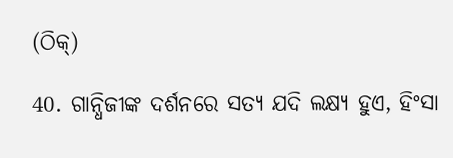(ଠିକ୍)

40. ଗାନ୍ଧିଜୀଙ୍କ ଦର୍ଶନରେ ସତ୍ୟ ଯଦି ଲକ୍ଷ୍ୟ ହୁଏ, ହିଂସା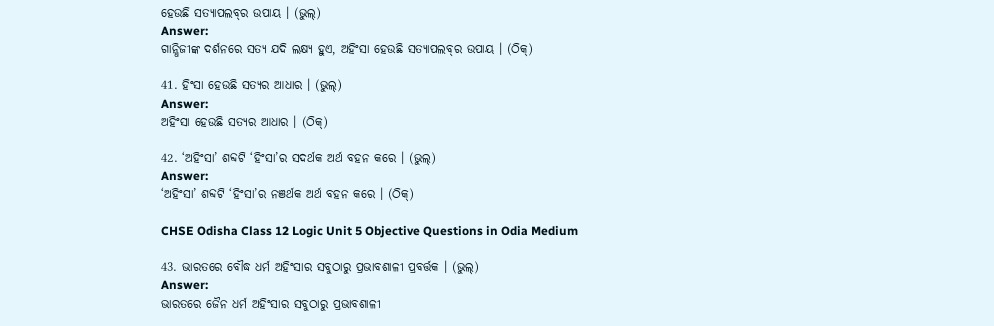ହେଉଛି ସତ୍ୟାପଲବ୍‌ର ଉପାୟ । (ଭୁଲ୍)
Answer:
ଗାନ୍ଧିଜୀଙ୍କ ଦର୍ଶନରେ ସତ୍ୟ ଯଦି ଲକ୍ଷ୍ୟ ହୁଏ, ଅହିଂସା ହେଉଛି ସତ୍ୟାପଲବ୍‌ର ଉପାୟ । (ଠିକ୍)

41. ହିଂସା ହେଉଛି ସତ୍ୟର ଆଧାର । (ଭୁଲ୍)
Answer:
ଅହିଂସା ହେଉଛି ସତ୍ୟର ଆଧାର । (ଠିକ୍)

42. ‘ଅହିଂସା’ ଶବ୍ଦଟି ‘ହିଂସା’ର ସଦର୍ଥକ ଅର୍ଥ ବହନ କରେ । (ଭୁଲ୍)
Answer:
‘ଅହିଂସା’ ଶବ୍ଦଟି ‘ହିଂସା’ର ନଞର୍ଥକ ଅର୍ଥ ବହନ କରେ । (ଠିକ୍)

CHSE Odisha Class 12 Logic Unit 5 Objective Questions in Odia Medium

43. ଭାରତରେ ବୌଦ୍ଧ ଧର୍ମ ଅହିଂସାର ସବୁଠାରୁ ପ୍ରଭାବଶାଳୀ ପ୍ରବର୍ତ୍ତକ । (ଭୁଲ୍)
Answer:
ଭାରତରେ ଜୈନ ଧର୍ମ ଅହିଂସାର ସବୁଠାରୁ ପ୍ରଭାବଶାଳୀ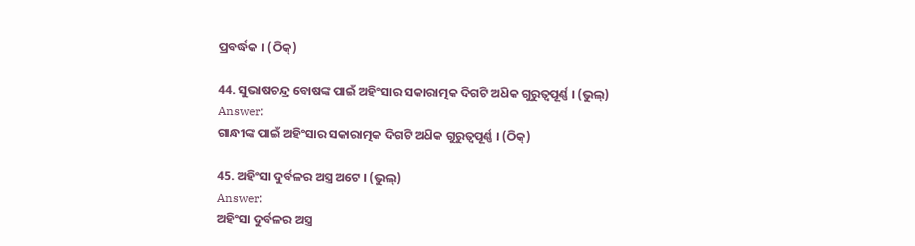ପ୍ରବର୍ଦ୍ଧକ । (ଠିକ୍)

44. ସୁଭାଷଚନ୍ଦ୍ର ବୋଷଙ୍କ ପାଇଁ ଅହିଂସାର ସକାରାତ୍ମକ ଦିଗଟି ଅଧ‌ିକ ଗୁରୁତ୍ଵପୂର୍ଣ୍ଣ । (ଭୁଲ୍)
Answer:
ଗାନ୍ଧୀଙ୍କ ପାଇଁ ଅହିଂସାର ସକାରାତ୍ମକ ଦିଗଟି ଅଧ‌ିକ ଗୁରୁତ୍ଵପୂର୍ଣ୍ଣ । (ଠିକ୍)

45. ଅହିଂସା ଦୁର୍ବଳର ଅସ୍ତ୍ର ଅଟେ । (ଭୁଲ୍)
Answer:
ଅହିଂସା ଦୁର୍ବଳର ଅସ୍ତ୍ର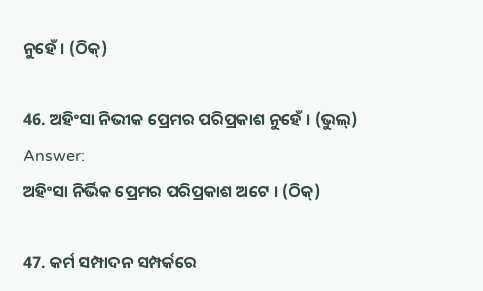ନୁହେଁ । (ଠିକ୍)

46. ଅହିଂସା ନିଭୀକ ପ୍ରେମର ପରିପ୍ରକାଶ ନୁହେଁ । (ଭୁଲ୍)
Answer:
ଅହିଂସା ନିର୍ଭିକ ପ୍ରେମର ପରିପ୍ରକାଶ ଅଟେ । (ଠିକ୍)

47. କର୍ମ ସମ୍ପାଦନ ସମ୍ପର୍କରେ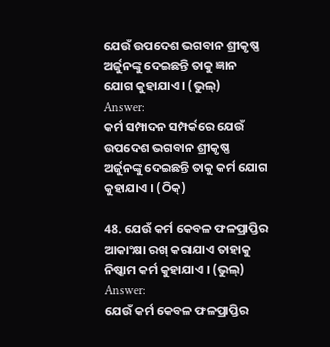ଯେଉଁ ଉପଦେଶ ଭଗବାନ ଶ୍ରୀକୃଷ୍ଣ ଅର୍ଜୁନଙ୍କୁ ଦେଇଛନ୍ତି ତାକୁ ଜ୍ଞାନ ଯୋଗ କୁହାଯାଏ । (ଭୁଲ୍)
Answer:
କର୍ମ ସମ୍ପାଦନ ସମ୍ପର୍କରେ ଯେଉଁ ଉପଦେଶ ଭଗବାନ ଶ୍ରୀକୃଷ୍ଣ ଅର୍ଜୁନଙ୍କୁ ଦେଇଛନ୍ତି ତାକୁ କର୍ମ ଯୋଗ କୁହାଯାଏ । (ଠିକ୍)

48. ଯେଉଁ କର୍ମ କେବଳ ଫଳପ୍ରାପ୍ତିର ଆକାଂକ୍ଷା ରଖ୍ କରାଯାଏ ତାହାକୁ ନିଷ୍କାମ କର୍ମ କୁହାଯାଏ । (ଭୁଲ୍)
Answer:
ଯେଉଁ କର୍ମ କେବଳ ଫଳପ୍ରାପ୍ତିର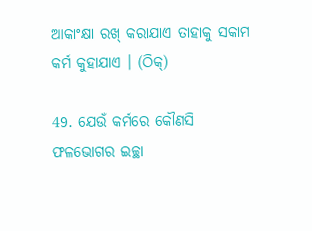ଆକାଂକ୍ଷା ରଖ୍ କରାଯାଏ ତାହାକୁ ସକାମ କର୍ମ କୁହାଯାଏ । (ଠିକ୍)

49. ଯେଉଁ କର୍ମରେ କୌଣସି ଫଳଭୋଗର ଇଚ୍ଛା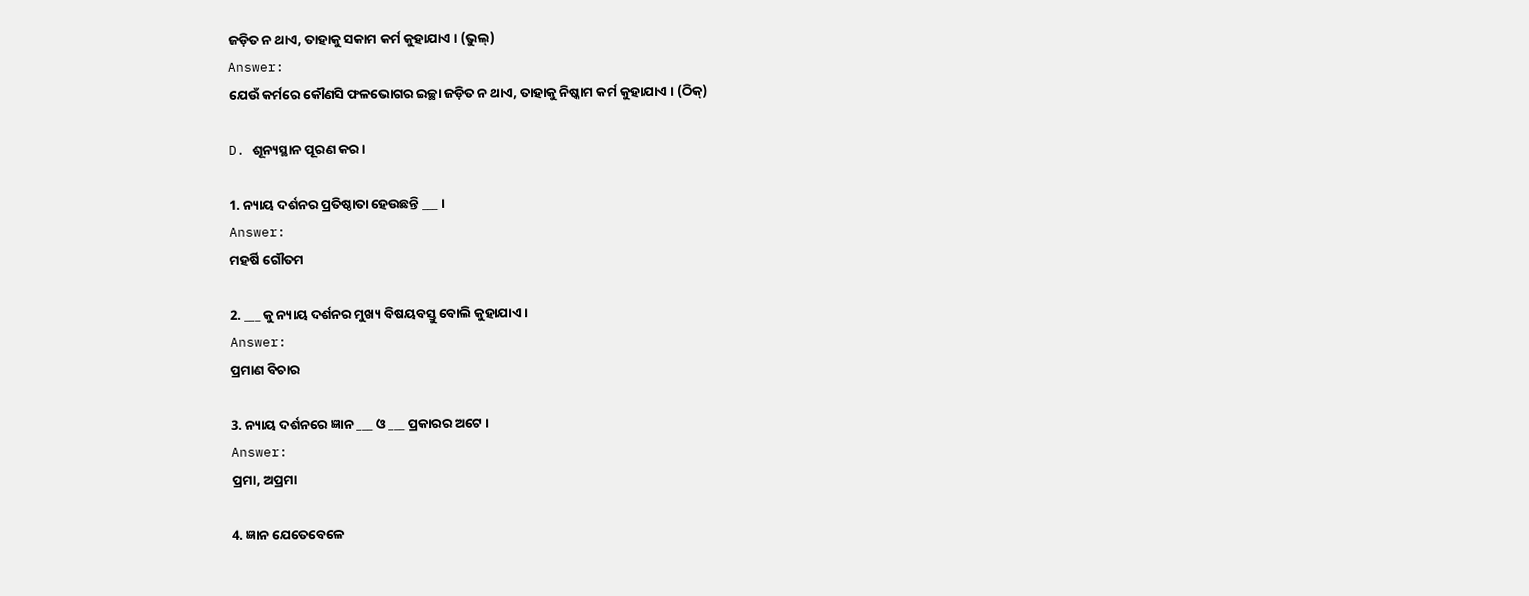ଜଡ଼ିତ ନ ଥାଏ, ତାହାକୁ ସକାମ କର୍ମ କୁହାଯାଏ । (ଭୁଲ୍)
Answer:
ଯେଉଁ କର୍ମରେ କୌଣସି ଫଳଭୋଗର ଇଚ୍ଛା ଜଡ଼ିତ ନ ଥାଏ, ତାହାକୁ ନିଷ୍କାମ କର୍ମ କୁହାଯାଏ । (ଠିକ୍)

D. ଶୂନ୍ୟସ୍ଥାନ ପୂରଣ କର ।

1. ନ୍ୟାୟ ଦର୍ଶନର ପ୍ରତିଷ୍ଠାତା ହେଉଛନ୍ତି ___ ।
Answer:
ମହର୍ଷି ଗୌତମ

2. ___ କୁ ନ୍ୟାୟ ଦର୍ଶନର ମୁଖ୍ୟ ବିଷୟବସ୍ତୁ ବୋଲି କୁହାଯାଏ ।
Answer:
ପ୍ରମାଣ ବିଚାର

3. ନ୍ୟାୟ ଦର୍ଶନରେ ଜ୍ଞାନ ___ ଓ ___ ପ୍ରକାରର ଅଟେ ।
Answer:
ପ୍ରମା, ଅପ୍ରମା

4. ଜ୍ଞାନ ଯେତେବେଳେ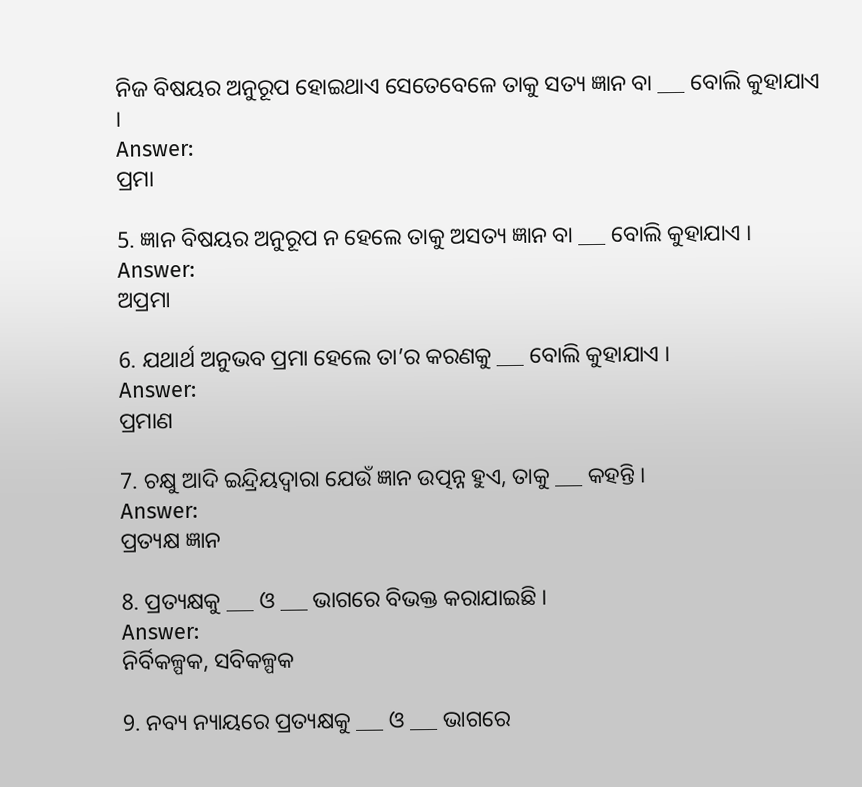ନିଜ ବିଷୟର ଅନୁରୂପ ହୋଇଥାଏ ସେତେବେଳେ ତାକୁ ସତ୍ୟ ଜ୍ଞାନ ବା ___ ବୋଲି କୁହାଯାଏ ।
Answer:
ପ୍ରମା

5. ଜ୍ଞାନ ବିଷୟର ଅନୁରୂପ ନ ହେଲେ ତାକୁ ଅସତ୍ୟ ଜ୍ଞାନ ବା ___ ବୋଲି କୁହାଯାଏ ।
Answer:
ଅପ୍ରମା

6. ଯଥାର୍ଥ ଅନୁଭବ ପ୍ରମା ହେଲେ ତା’ର କରଣକୁ ___ ବୋଲି କୁହାଯାଏ ।
Answer:
ପ୍ରମାଣ

7. ଚକ୍ଷୁ ଆଦି ଇନ୍ଦ୍ରିୟଦ୍ଵାରା ଯେଉଁ ଜ୍ଞାନ ଉତ୍ପନ୍ନ ହୁଏ, ତାକୁ ___ କହନ୍ତି ।
Answer:
ପ୍ରତ୍ୟକ୍ଷ ଜ୍ଞାନ

8. ପ୍ରତ୍ୟକ୍ଷକୁ ___ ଓ ___ ଭାଗରେ ବିଭକ୍ତ କରାଯାଇଛି ।
Answer:
ନିର୍ବିକଳ୍ପକ, ସବିକଳ୍ପକ

9. ନବ୍ୟ ନ୍ୟାୟରେ ପ୍ରତ୍ୟକ୍ଷକୁ ___ ଓ ___ ଭାଗରେ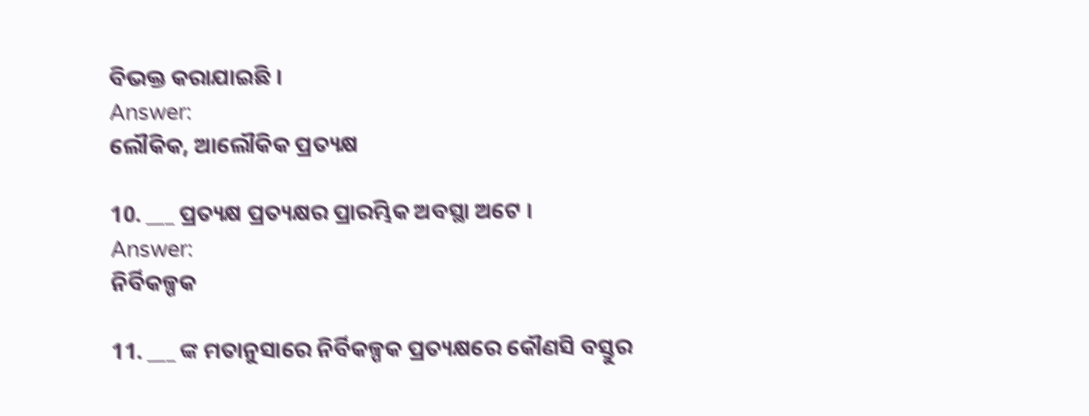ବିଭକ୍ତ କରାଯାଇଛି ।
Answer:
ଲୌକିକ, ଆଲୌକିକ ପ୍ରତ୍ୟକ୍ଷ

10. ___ ପ୍ରତ୍ୟକ୍ଷ ପ୍ରତ୍ୟକ୍ଷର ପ୍ରାରମ୍ଭିକ ଅବସ୍ଥା ଅଟେ ।
Answer:
ନିର୍ବିକଳ୍ପକ

11. ___ ଙ୍କ ମତାନୁସାରେ ନିର୍ବିକଳ୍ପକ ପ୍ରତ୍ୟକ୍ଷରେ କୌଣସି ବସ୍ତୁର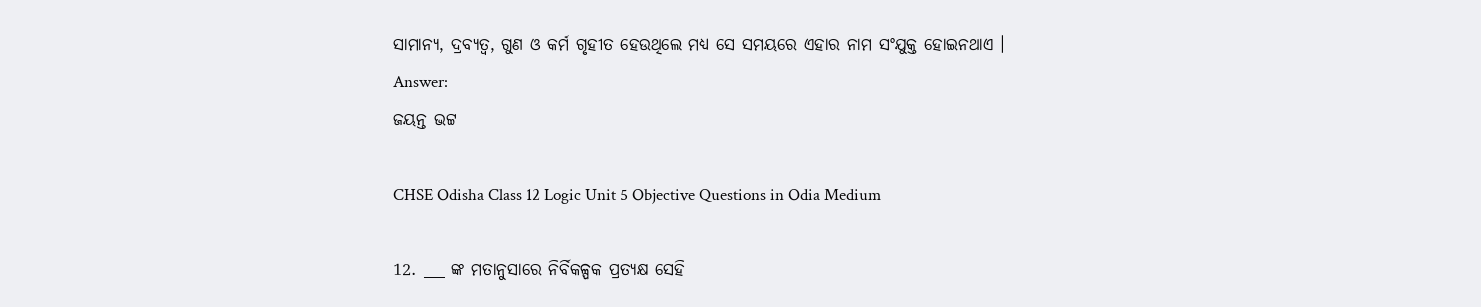ସାମାନ୍ୟ, ଦ୍ରବ୍ୟତ୍ୱ, ଗୁଣ ଓ କର୍ମ ଗୃହୀତ ହେଉଥିଲେ ମଧ୍ୟ ସେ ସମୟରେ ଏହାର ନାମ ସଂଯୁକ୍ତ ହୋଇନଥାଏ ।
Answer:
ଜୟନ୍ତ ଭଟ୍ଟ

CHSE Odisha Class 12 Logic Unit 5 Objective Questions in Odia Medium

12. ___ ଙ୍କ ମତାନୁସାରେ ନିର୍ବିକଳ୍ପକ ପ୍ରତ୍ୟକ୍ଷ ସେହି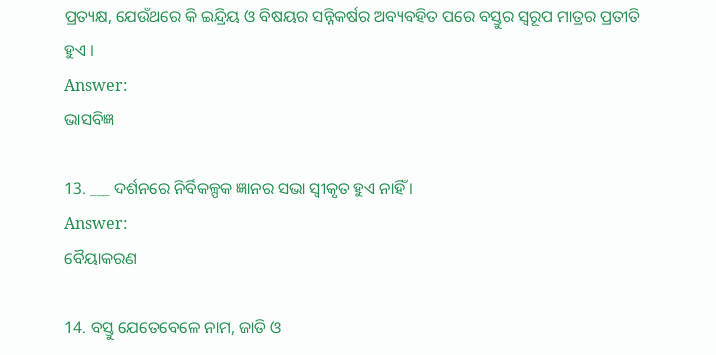ପ୍ରତ୍ୟକ୍ଷ, ଯେଉଁଥରେ କି ଇନ୍ଦ୍ରିୟ ଓ ବିଷୟର ସନ୍ନିକର୍ଷର ଅବ୍ୟବହିତ ପରେ ବସ୍ତୁର ସ୍ୱରୂପ ମାତ୍ରର ପ୍ରତୀତି ହୁଏ ।
Answer:
ଭାସବିଜ୍ଞ

13. ___ ଦର୍ଶନରେ ନିର୍ବିକଳ୍ପକ ଜ୍ଞାନର ସଭା ସ୍ବୀକୃତ ହୁଏ ନାହିଁ ।
Answer:
ବୈୟାକରଣ

14. ବସ୍ତୁ ଯେତେବେଳେ ନାମ, ଜାତି ଓ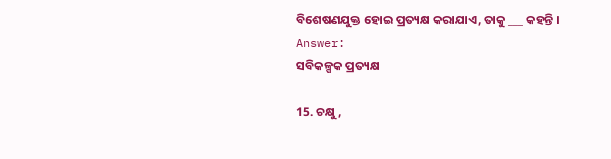ବିଶେଷଣଯୁକ୍ତ ହୋଇ ପ୍ରତ୍ୟକ୍ଷ କରାଯାଏ, ତାକୁ ___ କହନ୍ତି ।
Answer:
ସବିକଳ୍ପକ ପ୍ରତ୍ୟକ୍ଷ

15. ଚକ୍ଷୁ,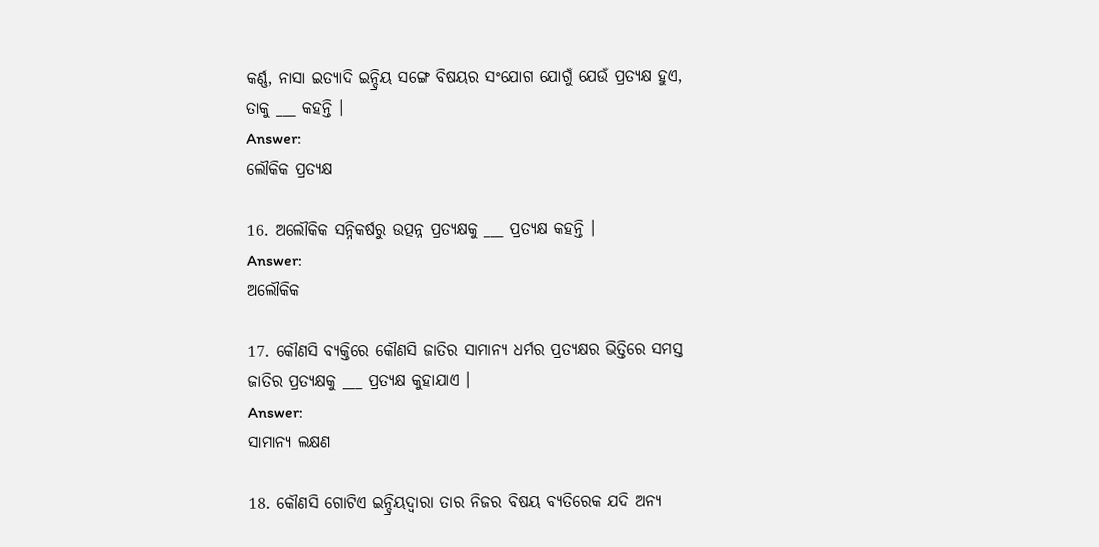କର୍ଣ୍ଣ, ନାସା ଇତ୍ୟାଦି ଇନ୍ଦ୍ରିୟ ସଙ୍ଗେ ବିଷୟର ସଂଯୋଗ ଯୋଗୁଁ ଯେଉଁ ପ୍ରତ୍ୟକ୍ଷ ହୁଏ, ତାକୁ ___ କହନ୍ତି ।
Answer:
ଲୌକିକ ପ୍ରତ୍ୟକ୍ଷ

16. ଅଲୌକିକ ସନ୍ନିକର୍ଷରୁ ଉତ୍ପନ୍ନ ପ୍ରତ୍ୟକ୍ଷକୁ ___ ପ୍ରତ୍ୟକ୍ଷ କହନ୍ତି ।
Answer:
ଅଲୌକିକ

17. କୌଣସି ବ୍ୟକ୍ତିରେ କୌଣସି ଜାତିର ସାମାନ୍ୟ ଧର୍ମର ପ୍ରତ୍ୟକ୍ଷର ଭିତ୍ତିରେ ସମସ୍ତ ଜାତିର ପ୍ରତ୍ୟକ୍ଷକୁ ___ ପ୍ରତ୍ୟକ୍ଷ କୁହାଯାଏ ।
Answer:
ସାମାନ୍ୟ ଲକ୍ଷଣ

18. କୌଣସି ଗୋଟିଏ ଇନ୍ଦ୍ରିୟଦ୍ବାରା ତାର ନିଜର ବିଷୟ ବ୍ୟତିରେକ ଯଦି ଅନ୍ୟ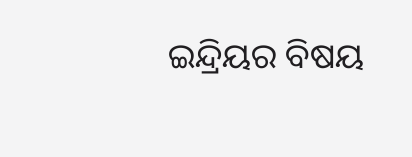ଇନ୍ଦ୍ରିୟର ବିଷୟ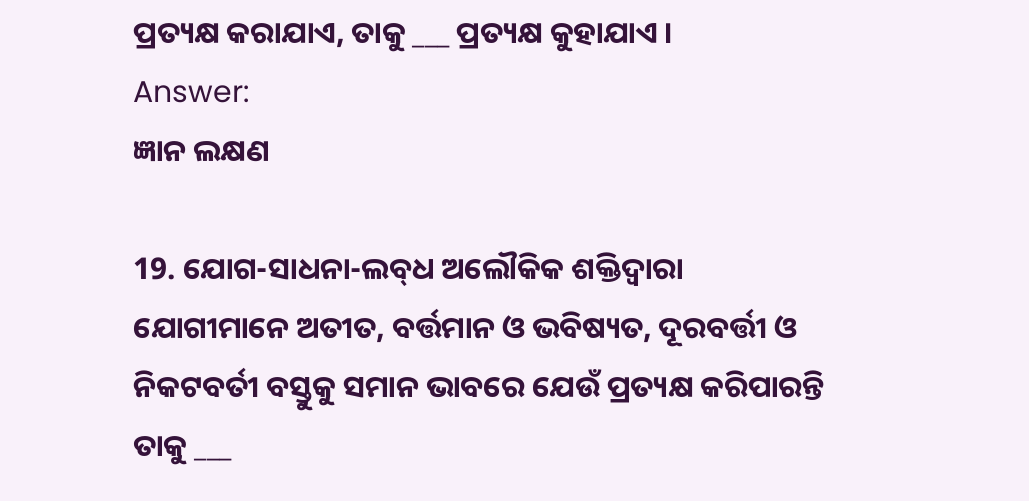ପ୍ରତ୍ୟକ୍ଷ କରାଯାଏ, ତାକୁ ___ ପ୍ରତ୍ୟକ୍ଷ କୁହାଯାଏ ।
Answer:
ଜ୍ଞାନ ଲକ୍ଷଣ

19. ଯୋଗ-ସାଧନା-ଲବ୍‌ଧ ଅଲୌକିକ ଶକ୍ତିଦ୍ଵାରା ଯୋଗୀମାନେ ଅତୀତ, ବର୍ତ୍ତମାନ ଓ ଭବିଷ୍ୟତ, ଦୂରବର୍ତ୍ତୀ ଓ ନିକଟବର୍ତୀ ବସ୍ତୁକୁ ସମାନ ଭାବରେ ଯେଉଁ ପ୍ରତ୍ୟକ୍ଷ କରିପାରନ୍ତି ତାକୁ ___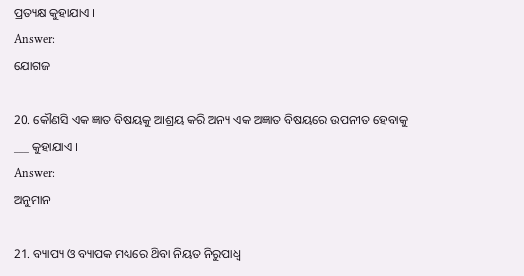ପ୍ରତ୍ୟକ୍ଷ କୁହାଯାଏ ।
Answer:
ଯୋଗଜ

20. କୌଣସି ଏକ ଜ୍ଞାତ ବିଷୟକୁ ଆଶ୍ରୟ କରି ଅନ୍ୟ ଏକ ଅଜ୍ଞାତ ବିଷୟରେ ଉପନୀତ ହେବାକୁ ___ କୁହାଯାଏ ।
Answer:
ଅନୁମାନ

21. ବ୍ୟାପ୍ୟ ଓ ବ୍ୟାପକ ମଧ୍ୟରେ ଥ‌ିବା ନିୟତ ନିରୁପାଧ୍ଵ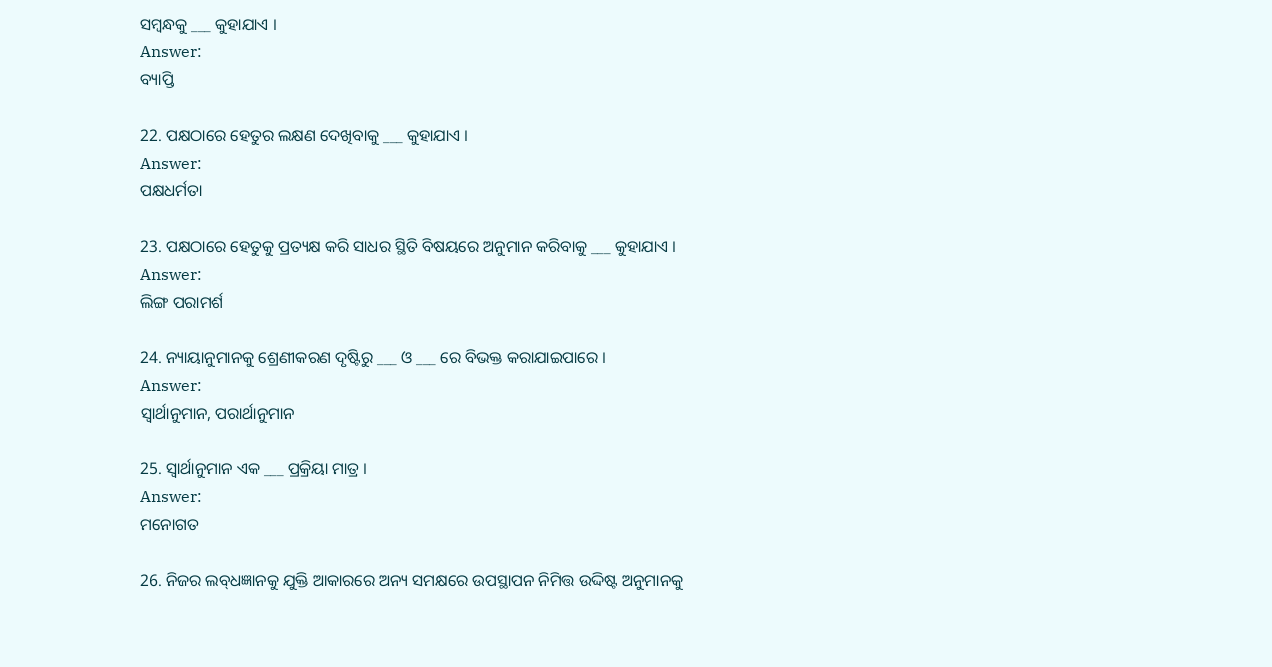ସମ୍ବନ୍ଧକୁ ___ କୁହାଯାଏ ।
Answer:
ବ୍ୟାପ୍ତି

22. ପକ୍ଷଠାରେ ହେତୁର ଲକ୍ଷଣ ଦେଖିବାକୁ ___ କୁହାଯାଏ ।
Answer:
ପକ୍ଷଧର୍ମତା

23. ପକ୍ଷଠାରେ ହେତୁକୁ ପ୍ରତ୍ୟକ୍ଷ କରି ସାଧର ସ୍ଥିତି ବିଷୟରେ ଅନୁମାନ କରିବାକୁ ___ କୁହାଯାଏ ।
Answer:
ଲିଙ୍ଗ ପରାମର୍ଶ

24. ନ୍ୟାୟାନୁମାନକୁ ଶ୍ରେଣୀକରଣ ଦୃଷ୍ଟିରୁ ___ ଓ ___ ରେ ବିଭକ୍ତ କରାଯାଇପାରେ ।
Answer:
ସ୍ବାର୍ଥାନୁମାନ, ପରାର୍ଥାନୁମାନ

25. ସ୍ଵାର୍ଥାନୁମାନ ଏକ ___ ପ୍ରକ୍ରିୟା ମାତ୍ର ।
Answer:
ମନୋଗତ

26. ନିଜର ଲବ୍‌ଧଜ୍ଞାନକୁ ଯୁକ୍ତି ଆକାରରେ ଅନ୍ୟ ସମକ୍ଷରେ ଉପସ୍ଥାପନ ନିମିତ୍ତ ଉଦ୍ଦିଷ୍ଟ ଅନୁମାନକୁ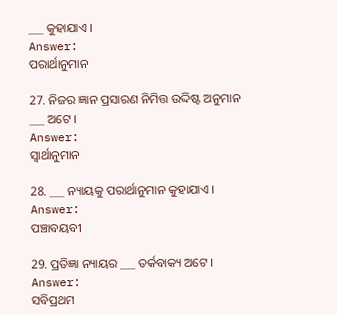___ କୁହାଯାଏ ।
Answer:
ପରାର୍ଥାନୁମାନ

27. ନିଜର ଜ୍ଞାନ ପ୍ରସାରଣ ନିମିତ୍ତ ଉଦ୍ଦିଷ୍ଟ ଅନୁମାନ ___ ଅଟେ ।
Answer:
ସ୍ଵାର୍ଥାନୁମାନ

28. ___ ନ୍ୟାୟକୁ ପରାର୍ଥାନୁମାନ କୁହାଯାଏ ।
Answer:
ପଞ୍ଚାବୟବୀ

29. ପ୍ରତିଜ୍ଞା ନ୍ୟାୟର ___ ତର୍କବାକ୍ୟ ଅଟେ ।
Answer:
ସବିପ୍ରଥମ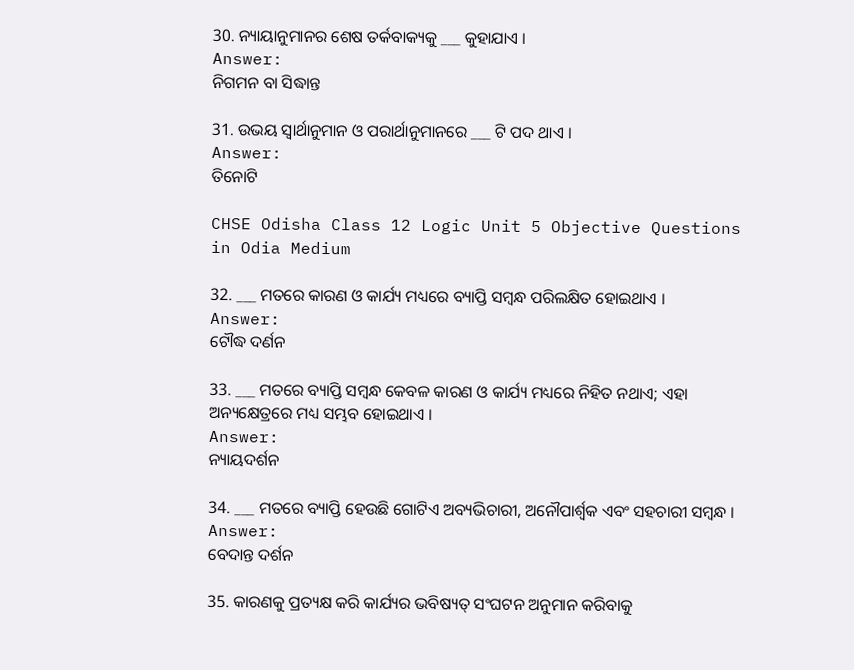30. ନ୍ୟାୟାନୁମାନର ଶେଷ ତର୍କବାକ୍ୟକୁ ___ କୁହାଯାଏ ।
Answer:
ନିଗମନ ବା ସିଦ୍ଧାନ୍ତ

31. ଉଭୟ ସ୍ଵାର୍ଥାନୁମାନ ଓ ପରାର୍ଥାନୁମାନରେ ___ ଟି ପଦ ଥାଏ ।
Answer:
ତିନୋଟି

CHSE Odisha Class 12 Logic Unit 5 Objective Questions in Odia Medium

32. ___ ମତରେ କାରଣ ଓ କାର୍ଯ୍ୟ ମଧ୍ୟରେ ବ୍ୟାପ୍ତି ସମ୍ବନ୍ଧ ପରିଲକ୍ଷିତ ହୋଇଥାଏ ।
Answer:
ଟୌଦ୍ଧ ଦର୍ଣନ

33. ___ ମତରେ ବ୍ୟାପ୍ତି ସମ୍ବନ୍ଧ କେବଳ କାରଣ ଓ କାର୍ଯ୍ୟ ମଧ୍ୟରେ ନିହିତ ନଥାଏ; ଏହା ଅନ୍ୟକ୍ଷେତ୍ରରେ ମଧ୍ୟ ସମ୍ଭବ ହୋଇଥାଏ ।
Answer:
ନ୍ୟାୟଦର୍ଶନ

34. ___ ମତରେ ବ୍ୟାପ୍ତି ହେଉଛି ଗୋଟିଏ ଅବ୍ୟଭିଚାରୀ, ଅନୌପାର୍ଶ୍ଵକ ଏବଂ ସହଚାରୀ ସମ୍ବନ୍ଧ ।
Answer:
ବେଦାନ୍ତ ଦର୍ଶନ

35. କାରଣକୁ ପ୍ରତ୍ୟକ୍ଷ କରି କାର୍ଯ୍ୟର ଭବିଷ୍ୟତ୍ ସଂଘଟନ ଅନୁମାନ କରିବାକୁ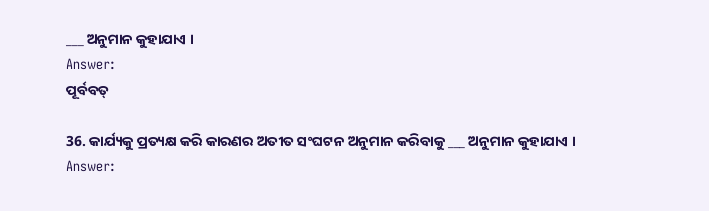___ ଅନୁମାନ କୁହାଯାଏ ।
Answer:
ପୂର୍ବବତ୍

36. କାର୍ଯ୍ୟକୁ ପ୍ରତ୍ୟକ୍ଷ କରି କାରଣର ଅତୀତ ସଂଘଟନ ଅନୁମାନ କରିବାକୁ ___ ଅନୁମାନ କୁହାଯାଏ ।
Answer: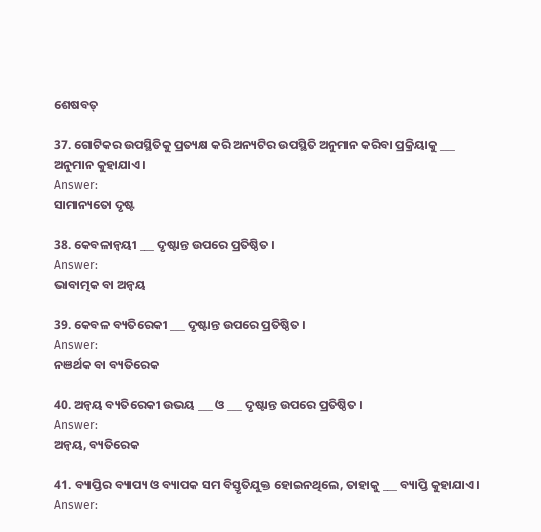ଶେଷବତ୍

37. ଗୋଟିକର ଉପସ୍ଥିତିକୁ ପ୍ରତ୍ୟକ୍ଷ କରି ଅନ୍ୟଟିର ଉପସ୍ଥିତି ଅନୁମାନ କରିବା ପ୍ରକ୍ରିୟାକୁ ___ ଅନୁମାନ କୁହାଯାଏ ।
Answer:
ସାମାନ୍ୟତୋ ଦୃଷ୍ଟ

38. କେବଳାନ୍ବୟୀ ___ ଦୃଷ୍ଟାନ୍ତ ଉପରେ ପ୍ରତିଷ୍ଠିତ ।
Answer:
ଭାବାତ୍ମକ ବା ଅନ୍ବୟ

39. କେବଳ ବ୍ୟତିରେକୀ ___ ଦୃଷ୍ଟାନ୍ତ ଉପରେ ପ୍ରତିଷ୍ଠିତ ।
Answer:
ନଞର୍ଥକ ବା ବ୍ୟତିରେକ

40. ଅନ୍ବୟ ବ୍ୟତିରେକୀ ଉଭୟ ___ ଓ ___ ଦୃଷ୍ଟାନ୍ତ ଉପରେ ପ୍ରତିଷ୍ଠିତ ।
Answer:
ଅନ୍ବୟ, ବ୍ୟତିରେକ

41. ବ୍ୟାପ୍ତିର ବ୍ୟାପ୍ୟ ଓ ବ୍ୟାପକ ସମ ବିସ୍ତୃତିଯୁକ୍ତ ହୋଇନଥିଲେ, ତାହାକୁ ___ ବ୍ୟାପ୍ତି କୁହାଯାଏ ।
Answer: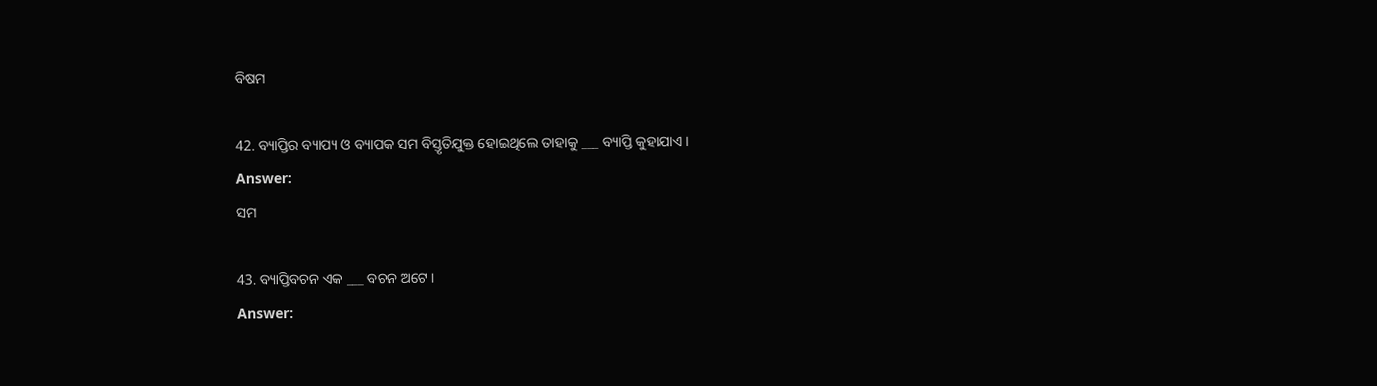ବିଷମ

42. ବ୍ୟାପ୍ତିର ବ୍ୟାପ୍ୟ ଓ ବ୍ୟାପକ ସମ ବିସ୍ତୃତିଯୁକ୍ତ ହୋଇଥିଲେ ତାହାକୁ ___ ବ୍ୟାପ୍ତି କୁହାଯାଏ ।
Answer:
ସମ

43. ବ୍ୟାପ୍ତିବଚନ ଏକ ___ ବଚନ ଅଟେ ।
Answer: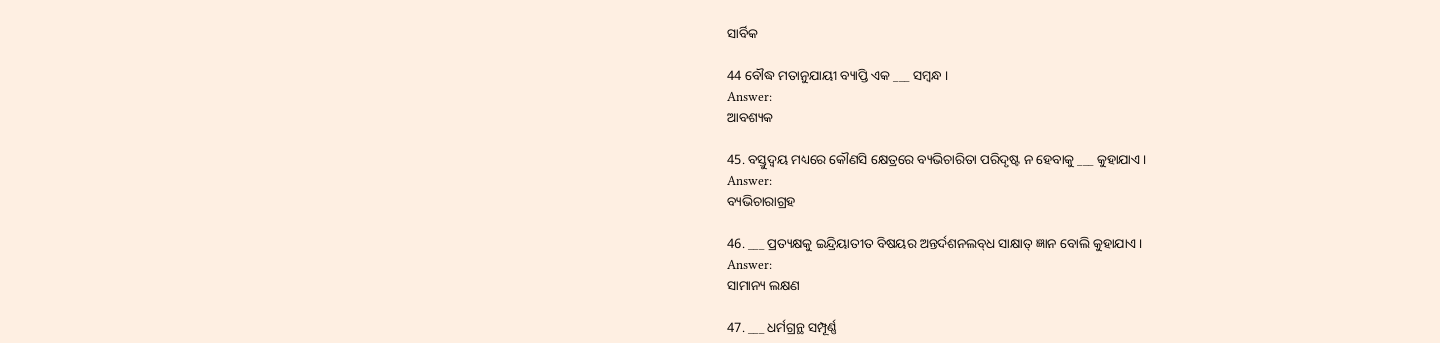ସାର୍ବିକ

44 ବୌଦ୍ଧ ମତାନୁଯାୟୀ ବ୍ୟାପ୍ତି ଏକ ___ ସମ୍ବନ୍ଧ ।
Answer:
ଆବଶ୍ୟକ

45. ବସ୍ତୁଦ୍ଵୟ ମଧ୍ୟରେ କୌଣସି କ୍ଷେତ୍ରରେ ବ୍ୟଭିଚାରିତା ପରିଦୃଷ୍ଟ ନ ହେବାକୁ ___ କୁହାଯାଏ ।
Answer:
ବ୍ୟଭିଚାରାଗ୍ରହ

46. ___ ପ୍ରତ୍ୟକ୍ଷକୁ ଇନ୍ଦ୍ରିୟାତୀତ ବିଷୟର ଅନ୍ତର୍ଦଶନଲବ୍‌ଧ ସାକ୍ଷାତ୍‌ ଜ୍ଞାନ ବୋଲି କୁହାଯାଏ ।
Answer:
ସାମାନ୍ୟ ଲକ୍ଷଣ

47. ___ ଧର୍ମଗ୍ରନ୍ଥ ସମ୍ପୂର୍ଣ୍ଣ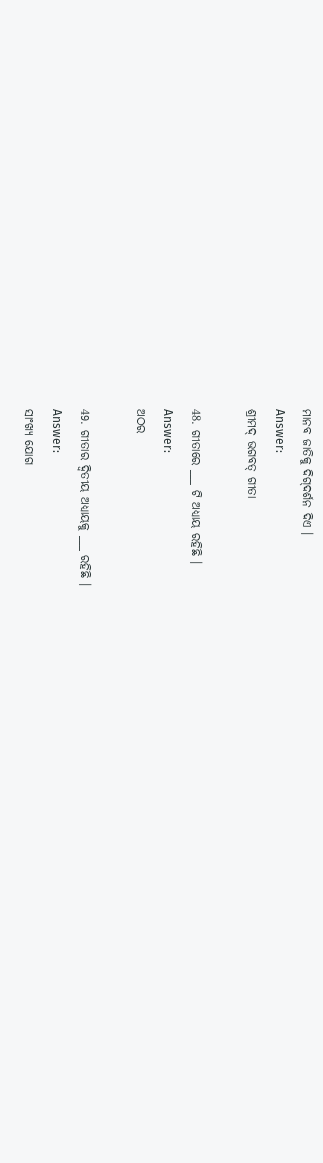ମାନବ ଜାତିକୁ ଦିଗ୍‌ଦର୍ଶନ ଦିଏ ।
Answer:
ଶ୍ରୀମଦ୍ ଭଗବତ୍ ଗୀତା

48. ଗୀତାରେ ___ ଟି ଅଧ୍ୟାୟ ରହିଛି ।
Answer:
ଅଠର

49. ଗୀତାର ଦ୍ଵିତୀୟ ଅଧ୍ୟାୟକୁ ___ ରହିଛି ।
Answer:
ସାଂଖ୍ୟ ଯୋଗ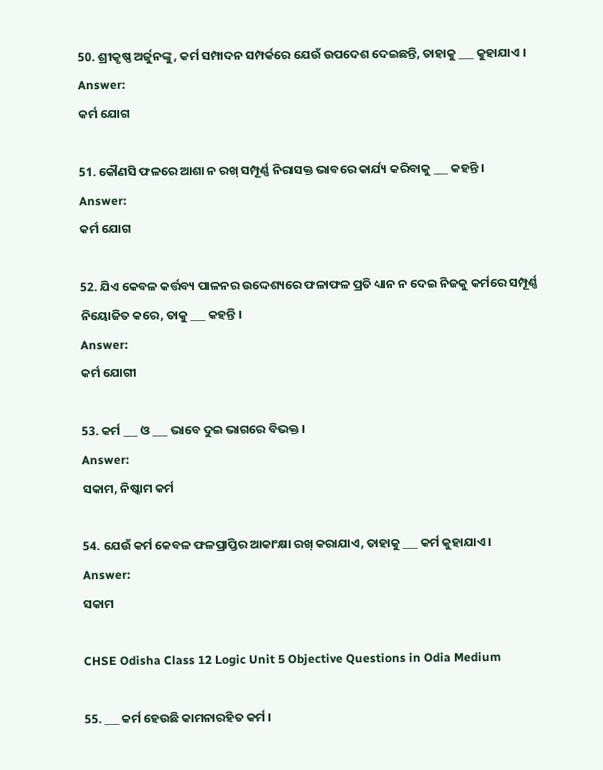50. ଶ୍ରୀକୃଷ୍ଣ ଅର୍ଜୁନଙ୍କୁ, କର୍ମ ସମ୍ପାଦନ ସମ୍ପର୍କରେ ଯେଉଁ ଉପଦେଶ ଦେଇଛନ୍ତି, ତାହାକୁ ___ କୁହାଯାଏ ।
Answer:
କର୍ମ ଯୋଗ

51. କୌଣସି ଫଳରେ ଆଶା ନ ରଖ୍ ସମ୍ପୂର୍ଣ୍ଣ ନିରାସକ୍ତ ଭାବରେ କାର୍ଯ୍ୟ କରିବାକୁ ___ କହନ୍ତି ।
Answer:
କର୍ମ ଯୋଗ

52. ଯିଏ କେବଳ କର୍ତ୍ତବ୍ୟ ପାଳନର ଉଦ୍ଦେଶ୍ୟରେ ଫଳାଫଳ ପ୍ରତି ଧ୍ୟାନ ନ ଦେଇ ନିଜକୁ କର୍ମରେ ସମ୍ପୂର୍ଣ୍ଣ ନିୟୋଜିତ କରେ, ତାକୁ ___ କହନ୍ତି ।
Answer:
କର୍ମ ଯୋଗୀ

53. କର୍ମ ___ ଓ ___ ଭାବେ ଦୁଇ ଭାଗରେ ବିଭକ୍ତ ।
Answer:
ସକାମ, ନିଷ୍କାମ କର୍ମ

54. ଯେଉଁ କର୍ମ କେବଳ ଫଳପ୍ରାପ୍ତିର ଆକାଂକ୍ଷା ରଖ୍ କରାଯାଏ, ତାହାକୁ ___ କର୍ମ କୁହାଯାଏ ।
Answer:
ସକାମ

CHSE Odisha Class 12 Logic Unit 5 Objective Questions in Odia Medium

55. ___ କର୍ମ ହେଉଛି କାମନାରହିତ କର୍ମ ।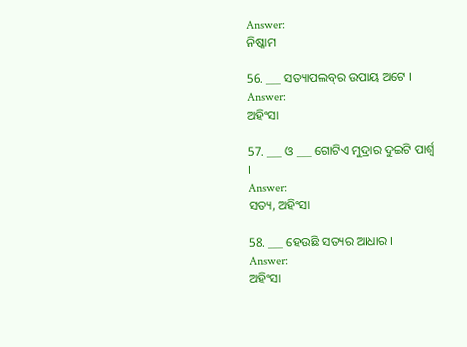Answer:
ନିଷ୍କାମ

56. ___ ସତ୍ୟାପଲବ୍‌ର ଉପାୟ ଅଟେ ।
Answer:
ଅହିଂସା

57. ___ ଓ ___ ଗୋଟିଏ ମୁଦ୍ରାର ଦୁଇଟି ପାର୍ଶ୍ବ ।
Answer:
ସତ୍ୟ, ଅହିଂସା

58. ___ ହେଉଛି ସତ୍ୟର ଆଧାର ।
Answer:
ଅହିଂସା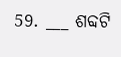59. ___ ଶବ୍ଦଟି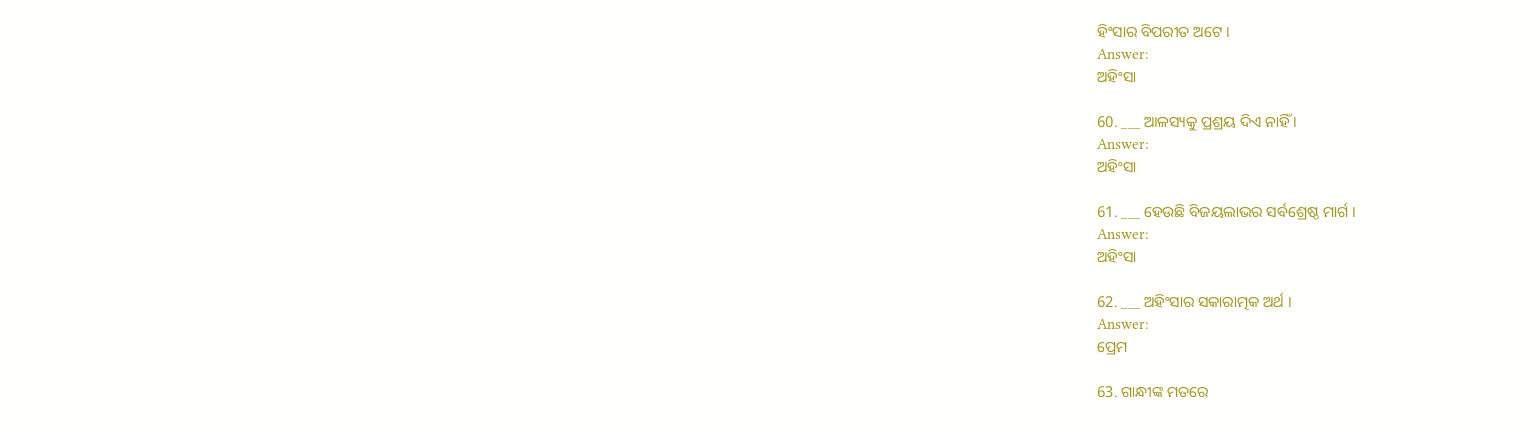ହିଂସାର ବିପରୀତ ଅଟେ ।
Answer:
ଅହିଂସା

60. ___ ଆଳସ୍ୟକୁ ପ୍ରଶ୍ରୟ ଦିଏ ନାହିଁ ।
Answer:
ଅହିଂସା

61. ___ ହେଉଛି ବିଜୟଲାଭର ସର୍ବଶ୍ରେଷ୍ଠ ମାର୍ଗ ।
Answer:
ଅହିଂସା

62. ___ ଅହିଂସାର ସକାରାତ୍ମକ ଅର୍ଥ ।
Answer:
ପ୍ରେମ

63. ଗାନ୍ଧୀଙ୍କ ମତରେ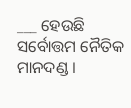___ ହେଉଛି ସର୍ବୋତ୍ତମ ନୈତିକ ମାନଦଣ୍ଡ ।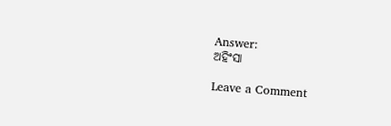Answer:
ଅହିଂସା

Leave a Comment